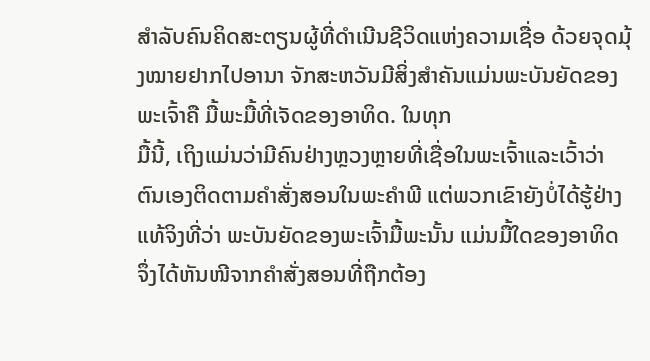ສຳລັບຄົນຄິດສະຕຽນຜູ້ທີ່ດຳເນີນຊີວິດແຫ່ງຄວາມເຊື່ອ ດ້ວຍຈຸດມຸ້ງໝາຍຢາກໄປອານາ ຈັກສະຫວັນມີສິ່ງສຳຄັນແມ່ນພະບັນຍັດຂອງພະເຈົ້າຄື ມື້ພະມື້ທີ່ເຈັດຂອງອາທິດ. ໃນທຸກ
ມື້ນີ້, ເຖິງແມ່ນວ່າມີຄົນຢ່າງຫຼວງຫຼາຍທີ່ເຊື່ອໃນພະເຈົ້າແລະເວົ້າວ່າຕົນເອງຕິດຕາມຄຳສັ່ງສອນໃນພະຄຳພີ ແຕ່ພວກເຂົາຍັງບໍ່ໄດ້ຮູ້ຢ່າງແທ້ຈິງທີ່ວ່າ ພະບັນຍັດຂອງພະເຈົ້າມື້ພະນັ້ນ ແມ່ນມື້ໃດຂອງອາທິດ ຈຶ່ງໄດ້ຫັນໜີຈາກຄຳສັ່ງສອນທີ່ຖືກຕ້ອງ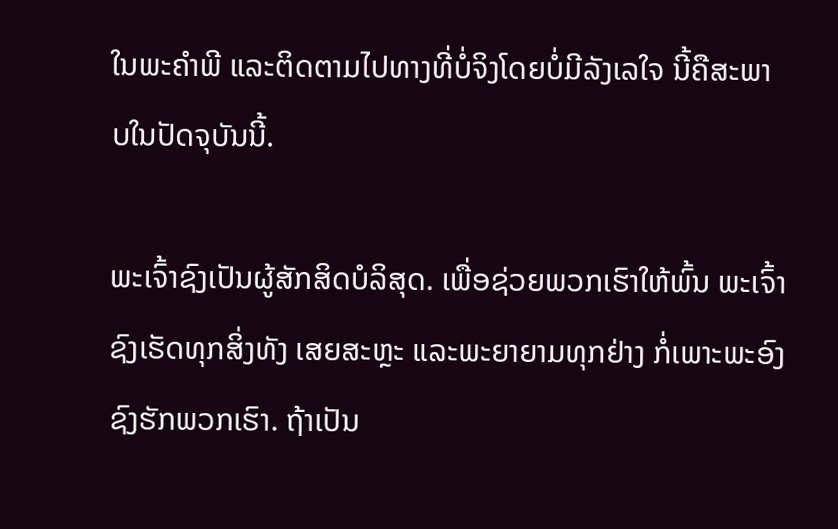ໃນພະຄຳພີ ແລະຕິດຕາມໄປທາງທີ່ບໍ່ຈິງໂດຍບໍ່ມີລັງເລໃຈ ນີ້ຄືສະພາບໃນປັດຈຸບັນນີ້.

ພະເຈົ້າຊົງເປັນຜູ້ສັກສິດບໍລິສຸດ. ເພື່ອຊ່ວຍພວກເຮົາໃຫ້ພົ້ນ ພະເຈົ້າຊົງເຮັດທຸກສິ່ງທັງ ເສຍສະຫຼະ ແລະພະຍາຍາມທຸກຢ່າງ ກໍ່ເພາະພະອົງຊົງຮັກພວກເຮົາ. ຖ້າເປັນ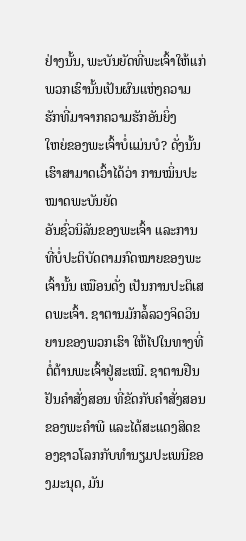ຢ່າງນັ້ນ, ພະບັນຍັດທີ່ພະເຈົ້າໃຫ້ແກ່ພວກເຮົານັ້ນເປັນຜົນແຫ່ງຄວາມຮັກທີ່ມາຈາກຄວາມຮັກອັນຍິ່ງ
ໃຫຍ່ຂອງພະເຈົ້າບໍ່ແມ່ນບໍ? ດັ່ງນັ້ນ ເຮົາສາມາດເວົ້າໄດ້ວ່າ ການໝິ່ນປະໝາດພະບັນຍັດ
ອັນຊົ່ວນິລັນຂອງພະເຈົ້າ ແລະການທີ່ບໍ່ປະຕິບັດຕາມກົດໝາຍຂອງພະເຈົ້ານັ້ນ ເໝືອນດັ່ງ ເປັນການປະຕິເສດພະເຈົ້າ. ຊາຕານມັກລໍ້ລວງຈິດວິນຍານຂອງພວກເຮົາ ໃຫ້ໄປໃນທາງທີ່ຕໍ່ຕ້ານພະເຈົ້າຢູ່ສະເໝີ. ຊາຕານຢືນຢັນຄຳສັ່ງສອນ ທີ່ຂັດກັບຄຳສັ່ງສອນຂອງພະຄຳພີ ແລະໄດ້ສະແດງສິດຂອງຊາວໂລກກັບທຳນຽມປະເພນີຂອງມະນຸດ, ມັນ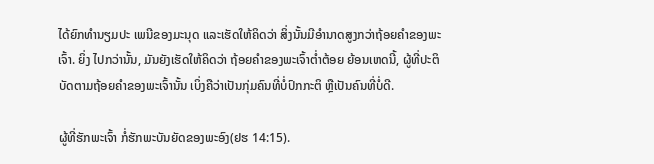ໄດ້ຍົກທຳນຽມປະ ເພນີຂອງມະນຸດ ແລະເຮັດໃຫ້ຄິດວ່າ ສິ່ງນັ້ນມີອຳນາດສູງກວ່າຖ້ອຍຄຳຂອງພະເຈົ້າ. ຍິ່ງ ໄປກວ່ານັ້ນ, ມັນຍັງເຮັດໃຫ້ຄິດວ່າ ຖ້ອຍຄຳຂອງພະເຈົ້າຕໍ່າຕ້ອຍ ຍ້ອນເຫດນີ້, ຜູ້ທີ່ປະຕິບັດຕາມຖ້ອຍຄຳຂອງພະເຈົ້ານັ້ນ ເບິ່ງຄືວ່າເປັນກຸ່ມຄົນທີ່ບໍ່ປົກກະຕິ ຫຼືເປັນຄົນທີ່ບໍ່ດີ.

ຜູ້ທີ່ຮັກພະເຈົ້າ ກໍ່ຮັກພະບັນຍັດຂອງພະອົງ(ຢຮ 14:15).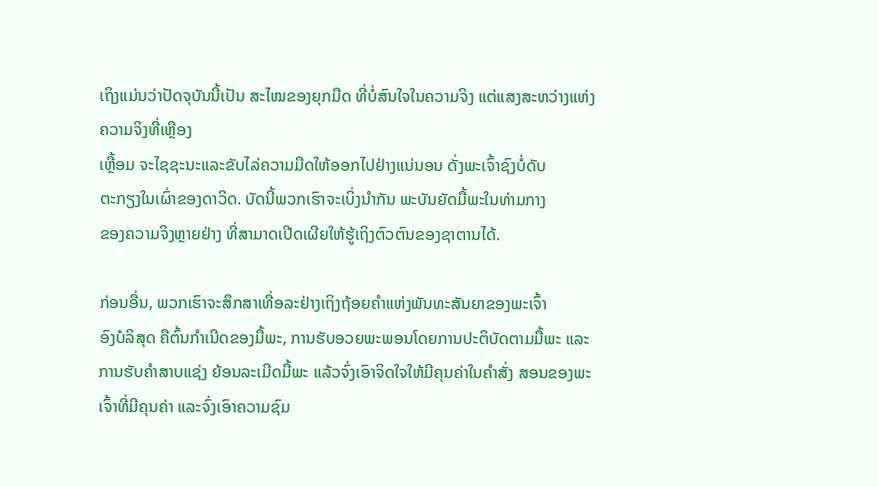ເຖິງແມ່ນວ່າປັດຈຸບັນນີ້ເປັນ ສະໄໝຂອງຍຸກມືດ ທີ່ບໍ່ສົນໃຈໃນຄວາມຈິງ ແຕ່ແສງສະຫວ່າງແຫ່ງຄວາມຈິງທີ່ເຫຼືອງ
ເຫຼື້ອມ ຈະໄຊຊະນະແລະຂັບໄລ່ຄວາມມືດໃຫ້ອອກໄປຢ່າງແນ່ນອນ ດັ່ງພະເຈົ້າຊົງບໍ່ດັບ
ຕະກຽງໃນເຜົ່າຂອງດາວິດ. ບັດນີ້ພວກເຮົາຈະເບິ່ງນຳກັນ ພະບັນຍັດມື້ພະໃນທ່າມກາງ
ຂອງຄວາມຈິງຫຼາຍຢ່າງ ທີ່ສາມາດເປີດເຜີຍໃຫ້ຮູ້ເຖິງຕົວຕົນຂອງຊາຕານໄດ້.

ກ່ອນອື່ນ, ພວກເຮົາຈະສຶກສາເທື່ອລະຢ່າງເຖິງຖ້ອຍຄຳແຫ່ງພັນທະສັນຍາຂອງພະເຈົ້າ
ອົງບໍລິສຸດ ຄືຕົ້ນກຳເນີດຂອງມື້ພະ, ການຮັບອວຍພະພອນໂດຍການປະຕິບັດຕາມມື້ພະ ແລະການຮັບຄຳສາບແຊ່ງ ຍ້ອນລະເມີດມື້ພະ ແລ້ວຈົ່ງເອົາຈິດໃຈໃຫ້ມີຄຸນຄ່າໃນຄຳສັ່ງ ສອນຂອງພະເຈົ້າທີ່ມີຄຸນຄ່າ ແລະຈົ່ງເອົາຄວາມຊົມ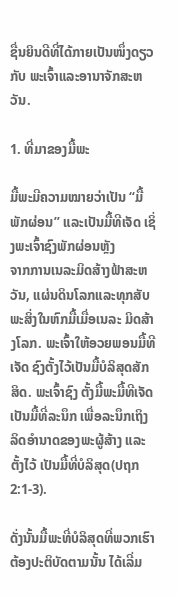ຊື່ນຍິນດີທີ່ໄດ້ກາຍເປັນໜຶ່ງດຽວກັບ ພະເຈົ້າແລະອານາຈັກສະຫວັນ.

1. ທີ່ມາຂອງມື້ພະ

ມື້ພະມີຄວາມໝາຍວ່າເປັນ “ມື້ພັກຜ່ອນ” ແລະເປັນມື້ທີເຈັດ ເຊິ່ງພະເຈົ້າຊົງພັກຜ່ອນຫຼັງ
ຈາກການເນລະມິດສ້າງຟ້າສະຫວັນ, ແຜ່ນດິນໂລກແລະທຸກສັບພະສິ່ງໃນຫົກມື້ເມື່ອເນລະ ມິດສ້າງໂລກ. ພະເຈົ້າໃຫ້ອວຍພອນມື້ທີເຈັດ ຊົງຕັ້ງໄວ້ເປັນມື້ບໍລິສຸດສັກສິດ. ພະເຈົ້າຊົງ ຕັ້ງມື້ພະມື້ທີເຈັດເປັນມື້ທີ່ລະນຶກ ເພື່ອລະນຶກເຖິງລິດອຳນາດຂອງພະຜູ້ສ້າງ ແລະຕັ້ງໄວ້ ເປັນມື້ທີ່ບໍລິສຸດ(ປຖກ 2:1-3).

ດັ່ງນັ້ນມື້ພະທີ່ບໍລິສຸດທີ່ພວກເຮົາຕ້ອງປະຕິບັດຕາມນັ້ນ ໄດ້ເລີ່ມ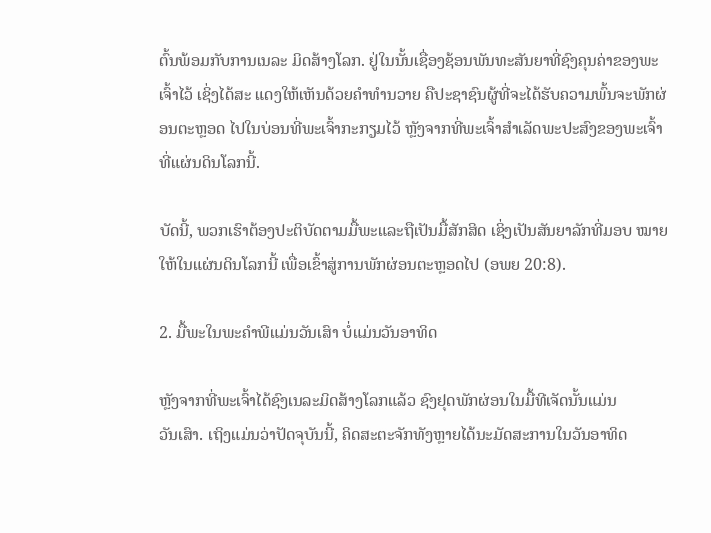ຕົ້ນພ້ອມກັບການເນລະ ມິດສ້າງໂລກ. ຢູ່ໃນນັ້ນເຊື່ອງຊ້ອນພັນທະສັນຍາທີ່ຊົງຄຸນຄ່າຂອງພະເຈົ້າໄວ້ ເຊິ່ງໄດ້ສະ ແດງໃຫ້ເຫັນດ້ວຍຄຳທຳນວາຍ ຄືປະຊາຊົນຜູ້ທີ່ຈະໄດ້ຮັບຄວາມພົ້ນຈະພັກຜ່ອນຕະຫຼອດ ໄປໃນບ່ອນທີ່ພະເຈົ້າກະກຽມໄວ້ ຫຼັງຈາກທີ່ພະເຈົ້າສຳເລັດພະປະສົງຂອງພະເຈົ້າທີ່ແຜ່ນດິນໂລກນີ້.

ບັດນີ້, ພວກເຮົາຕ້ອງປະຕິບັດຕາມມື້ພະແລະຖືເປັນມື້ສັກສິດ ເຊິ່ງເປັນສັນຍາລັກທີ່ມອບ ໝາຍໃຫ້ໃນແຜ່ນດິນໂລກນີ້ ເພື່ອເຂົ້າສູ່ການພັກຜ່ອນຕະຫຼອດໄປ (ອພຍ 20:8).

2. ມື້ພະໃນພະຄຳພີແມ່ນວັນເສົາ ບໍ່ແມ່ນວັນອາທິດ

ຫຼັງຈາກທີ່ພະເຈົ້າໄດ້ຊົງເນລະມິດສ້າງໂລກແລ້ວ ຊົງຢຸດພັກຜ່ອນໃນມື້ທີເຈັດນັ້ນແມ່ນ
ວັນເສົາ. ເຖິງແມ່ນວ່າປັດຈຸບັນນີ້, ຄິດສະຕະຈັກທັງຫຼາຍໄດ້ນະມັດສະການໃນວັນອາທິດ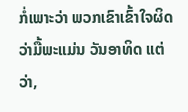ກໍ່ເພາະວ່າ ພວກເຂົາເຂົ້າໃຈຜິດວ່າມື້ພະແມ່ນ ວັນອາທິດ ແຕ່ວ່າ,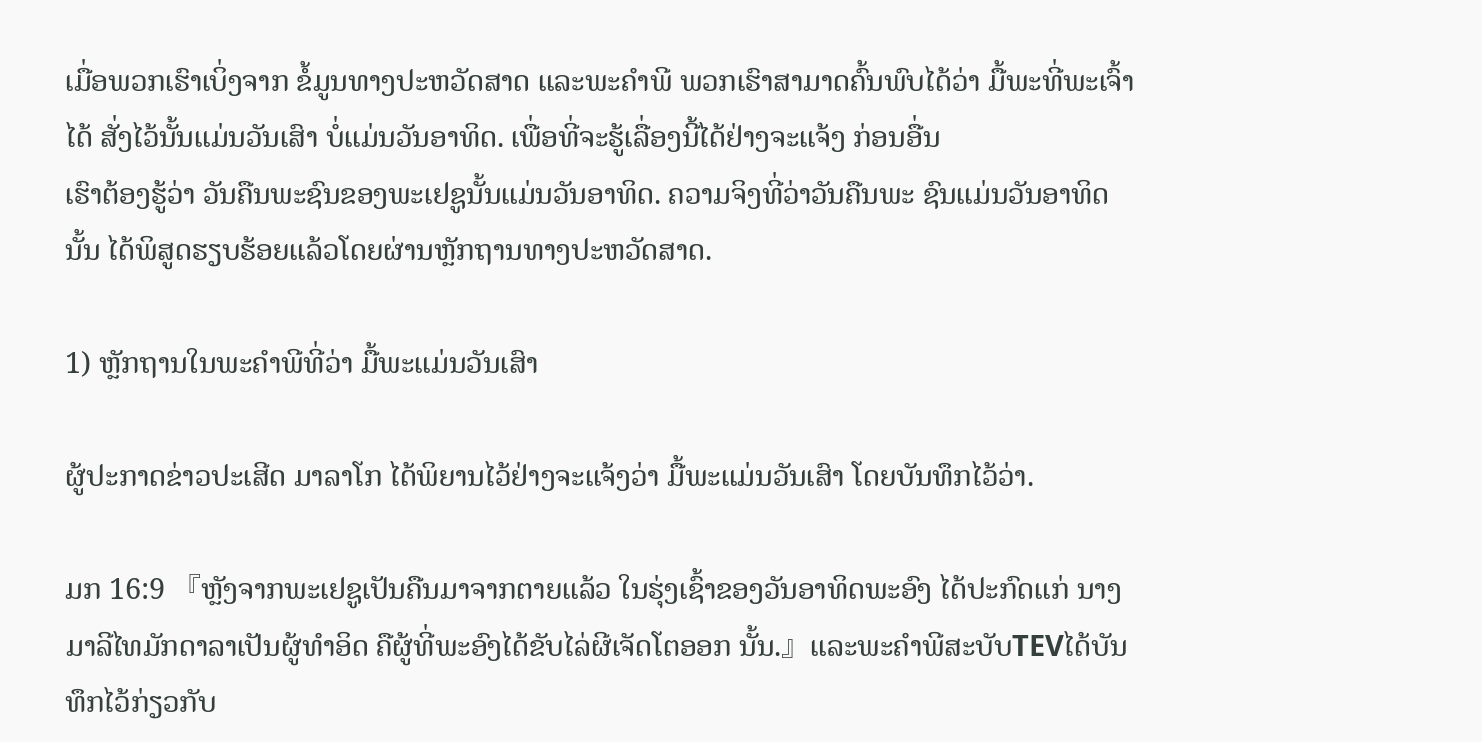ເມື່ອພວກເຮົາເບິ່ງຈາກ ຂໍ້ມູນທາງປະຫວັດສາດ ແລະພະຄຳພີ ພວກເຮົາສາມາດຄົ້ນພົບໄດ້ວ່າ ມື້ພະທີ່ພະເຈົ້າໄດ້ ສັ່ງໄວ້ນັ້ນແມ່ນວັນເສົາ ບໍ່ແມ່ນວັນອາທິດ. ເພື່ອທີ່ຈະຮູ້ເລື່ອງນີ້ໄດ້ຢ່າງຈະແຈ້ງ ກ່ອນອື່ນ
ເຮົາຕ້ອງຮູ້ວ່າ ວັນຄືນພະຊົນຂອງພະເຢຊູນັ້ນແມ່ນວັນອາທິດ. ຄວາມຈິງທີ່ວ່າວັນຄືນພະ ຊົນແມ່ນວັນອາທິດນັ້ນ ໄດ້ພິສູດຮຽບຮ້ອຍແລ້ວໂດຍຜ່ານຫຼັກຖານທາງປະຫວັດສາດ.

1) ຫຼັກຖານໃນພະຄຳພີທີ່ວ່າ ມື້ພະແມ່ນວັນເສົາ

ຜູ້ປະກາດຂ່າວປະເສີດ ມາລາໂກ ໄດ້ພິຍານໄວ້ຢ່າງຈະແຈ້ງວ່າ ມື້ພະແມ່ນວັນເສົາ ໂດຍບັນທຶກໄວ້ວ່າ.

ມກ 16:9 『ຫຼັງຈາກພະເຢຊູເປັນຄືນມາຈາກຕາຍແລ້ວ ໃນຮຸ່ງເຊົ້າຂອງວັນອາທິດພະອົງ ໄດ້ປະກົດແກ່ ນາງມາລີໄທມັກດາລາເປັນຜູ້ທຳອິດ ຄືຜູ້ທີ່ພະອົງໄດ້ຂັບໄລ່ຜີເຈັດໂຕອອກ ນັ້ນ.』ແລະພະຄຳພີສະບັບTEVໄດ້ບັນທຶກໄວ້ກ່ຽວກັບ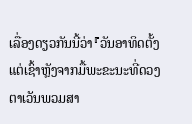ເລື່ອງດຽວກັນນີ້ວ່າ『ວັນອາທິດຕັ້ງ ແຕ່ເຊົ້າຫຼັງຈາກມື້ພະຂະນະທີ່ດວງຕາເວັນພວມສາ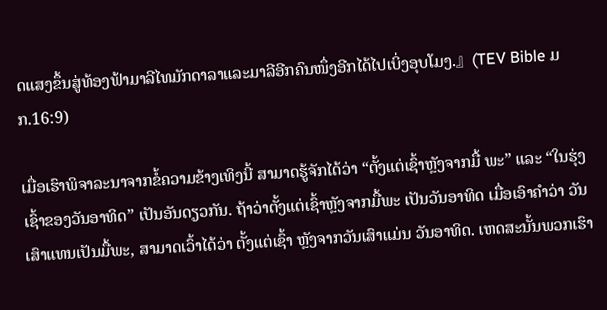ດແສງຂຶ້ນສູ່ທ້ອງຟ້າມາລີໄທມັກດາລາແລະມາລີອີກຄົນໜຶ່ງອີກໄດ້ໄປເບິ່ງອຸບໂມງ.』(TEV Bible ມກ.16:9)

ເມື່ອເຮົາພິຈາລະນາຈາກຂໍ້ຄວາມຂ້າງເທິງນີ້ ສາມາດຮູ້ຈັກໄດ້ວ່າ “ຕັ້ງແຕ່ເຊົ້າຫຼັງຈາກມື້ ພະ” ແລະ “ໃນຮຸ່ງເຊົ້າຂອງວັນອາທິດ” ເປັນອັນດຽວກັນ. ຖ້າວ່າຕັ້ງແຕ່ເຊົ້າຫຼັງຈາກມື້ພະ ເປັນວັນອາທິດ ເມື່ອເອົາຄຳວ່າ ວັນເສົາແທນເປັນມື້ພະ, ສາມາດເວົ້າໄດ້ວ່າ ຕັ້ງແຕ່ເຊົ້າ ຫຼັງຈາກວັນເສົາແມ່ນ ວັນອາທິດ. ເຫດສະນັ້ນພວກເຮົາ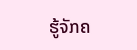ຮູ້ຈັກຄ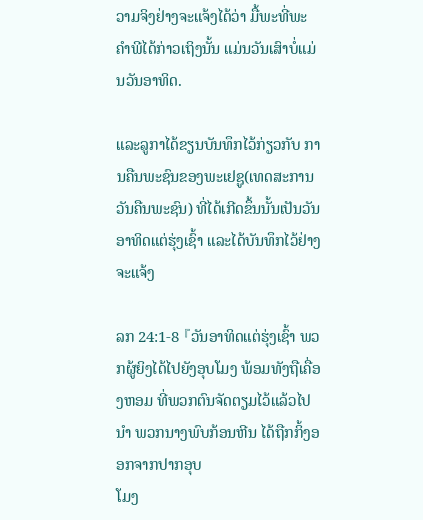ວາມຈິງຢ່າງຈະແຈ້ງໄດ້ວ່າ ມື້ພະທີ່ພະຄຳພີໄດ້ກ່າວເຖິງນັ້ນ ແມ່ນວັນເສົາບໍ່ແມ່ນວັນອາທິດ.

ແລະລູກາໄດ້ຂຽນບັນທຶກໄວ້ກ່ຽວກັບ ການຄືນພະຊົນຂອງພະເຢຊູ(ເທດສະການວັນຄືນພະຊົນ) ທີ່ໄດ້ເກີດຂຶ້ນນັ້ນເປັນວັນອາທິດແຕ່ຮຸ່ງເຊົ້າ ແລະໄດ້ບັນທຶກໄວ້ຢ່າງຈະແຈ້ງ

ລກ 24:1-8 『ວັນອາທິດແຕ່ຮຸ່ງເຊົ້າ ພວກຜູ້ຍິງໄດ້ໄປຍັງອຸບໂມງ ພ້ອມທັງຖືເຄື່ອງຫອມ ທີ່ພວກຕົນຈັດຕຽມໄວ້ແລ້ວໄປນຳ ພວກນາງພົບກ້ອນຫີນ ໄດ້ຖືກກິ້ງອອກຈາກປາກອຸບ
ໂມງ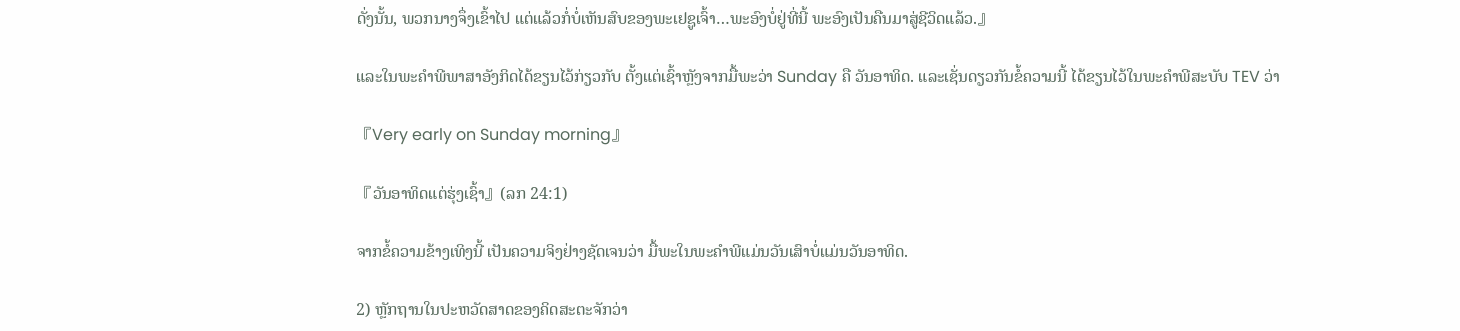ດັ່ງນັ້ນ, ພວກນາງຈຶ່ງເຂົ້າໄປ ແຕ່ແລ້ວກໍ່ບໍ່ເຫັນສົບຂອງພະເຢຊູເຈົ້າ…ພະອົງບໍ່ຢູ່ທີ່ນີ້ ພະອົງເປັນຄືນມາສູ່ຊີວິດແລ້ວ.』

ແລະໃນພະຄຳພີພາສາອັງກິດໄດ້ຂຽນໄວ້ກ່ຽວກັບ ຕັ້ງແຕ່ເຊົ້າຫຼັງຈາກມື້ພະວ່າ Sunday ຄື ວັນອາທິດ. ແລະເຊັ່ນດຽວກັນຂໍ້ຄວາມນີ້ ໄດ້ຂຽນໄວ້ໃນພະຄຳພີສະບັບ TEV ວ່າ

『Very early on Sunday morning』

『ວັນອາທິດແຕ່ຮຸ່ງເຊົ້າ』(ລກ 24:1)

ຈາກຂໍ້ຄວາມຂ້າງເທິງນີ້ ເປັນຄວາມຈິງຢ່າງຊັດເຈນວ່າ ມື້ພະໃນພະຄຳພີແມ່ນວັນເສົາບໍ່ແມ່ນວັນອາທິດ.

2) ຫຼັກຖານໃນປະຫວັດສາດຂອງຄິດສະຕະຈັກວ່າ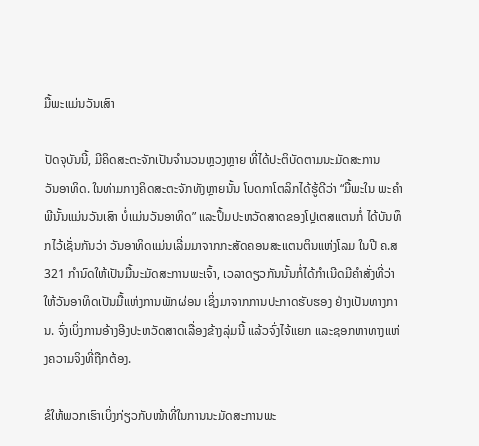ມື້ພະແມ່ນວັນເສົາ

ປັດຈຸບັນນີ້, ມີຄິດສະຕະຈັກເປັນຈຳນວນຫຼວງຫຼາຍ ທີ່ໄດ້ປະຕິບັດຕາມນະມັດສະການ
ວັນອາທິດ. ໃນທ່າມກາງຄິດສະຕະຈັກທັງຫຼາຍນັ້ນ ໂບດກາໂຕລິກໄດ້ຮູ້ດີວ່າ “ມື້ພະໃນ ພະຄຳພີນັ້ນແມ່ນວັນເສົາ ບໍ່ແມ່ນວັນອາທິດ” ແລະປຶ້ມປະຫວັດສາດຂອງໂປຼເຕສແຕນກໍ່ ໄດ້ບັນທຶກໄວ້ເຊັ່ນກັນວ່າ ວັນອາທິດແມ່ນເລີ່ມມາຈາກກະສັດຄອນສະແຕນຕິນແຫ່ງໂລມ ໃນປີ ຄ.ສ 321 ກຳນົດໃຫ້ເປັນມື້ນະມັດສະການພະເຈົ້າ, ເວລາດຽວກັນນັ້ນກໍ່ໄດ້ກຳເນີດມີຄຳສັ່ງທີ່ວ່າ ໃຫ້ວັນອາທິດເປັນມື້ແຫ່ງການພັກຜ່ອນ ເຊິ່ງມາຈາກການປະກາດຮັບຮອງ ຢ່າງເປັນທາງການ. ຈົ່ງເບິ່ງການອ້າງອີງປະຫວັດສາດເລື່ອງຂ້າງລຸ່ມນີ້ ແລ້ວຈົ່ງໄຈ້ແຍກ ແລະຊອກຫາທາງແຫ່ງຄວາມຈິງທີ່ຖືກຕ້ອງ.

ຂໍໃຫ້ພວກເຮົາເບິ່ງກ່ຽວກັບໜ້າທີ່ໃນການນະມັດສະການພະ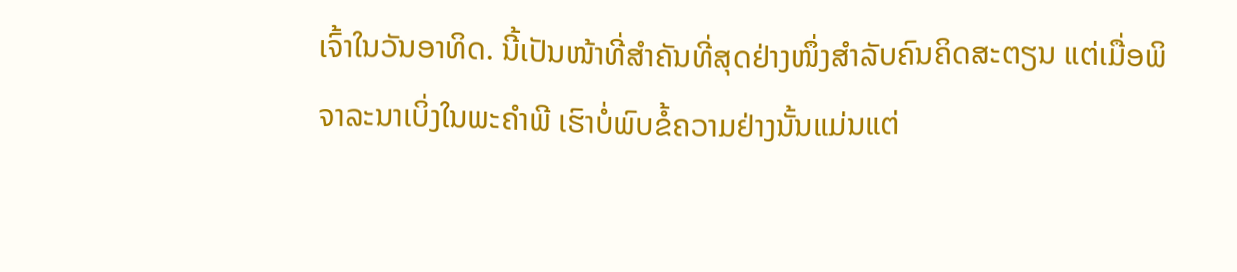ເຈົ້າໃນວັນອາທິດ. ນີ້ເປັນໜ້າທີ່ສຳຄັນທີ່ສຸດຢ່າງໜຶ່ງສຳລັບຄົນຄິດສະຕຽນ ແຕ່ເມື່ອພິຈາລະນາເບິ່ງໃນພະຄຳພີ ເຮົາບໍ່ພົບຂໍ້ຄວາມຢ່າງນັ້ນແມ່ນແຕ່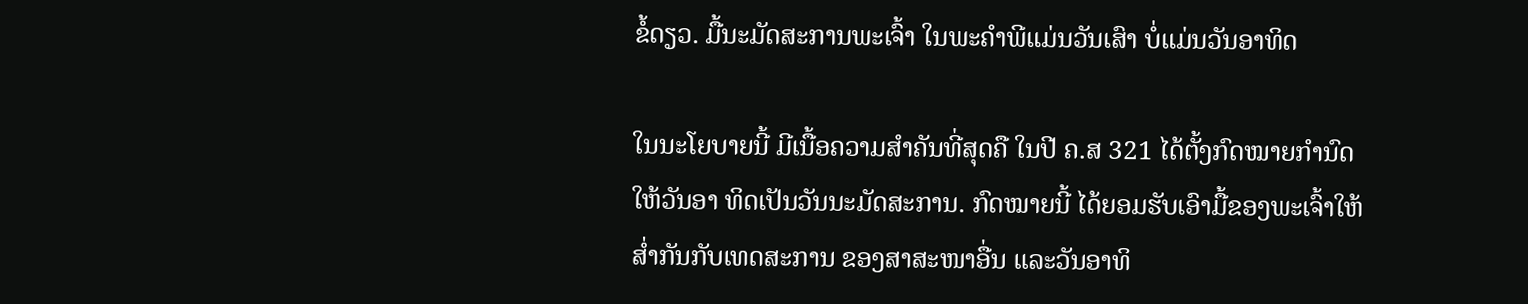ຂໍ້ດຽວ. ມື້ນະມັດສະການພະເຈົ້າ ໃນພະຄຳພີແມ່ນວັນເສົາ ບໍ່ແມ່ນວັນອາທິດ

ໃນນະໂຍບາຍນີ້ ມີເນື້ອຄວາມສຳຄັນທີ່ສຸດຄື ໃນປີ ຄ.ສ 321 ໄດ້ຕັ້ງກົດໝາຍກຳນົດໃຫ້ວັນອາ ທິດເປັນວັນນະມັດສະການ. ກົດໝາຍນີ້ ໄດ້ຍອມຮັບເອົາມື້ຂອງພະເຈົ້າໃຫ້ສໍ່າກັນກັບເທດສະການ ຂອງສາສະໜາອື່ນ ແລະວັນອາທິ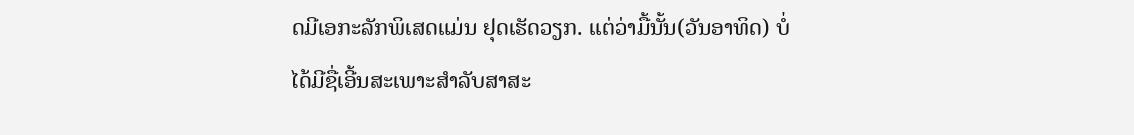ດມີເອກະລັກພິເສດແມ່ນ ຢຸດເຮັດວຽກ. ແຕ່ວ່າມື້ນັ້ນ(ວັນອາທິດ) ບໍ່ໄດ້ມີຊື່ເອີ້ນສະເພາະສຳລັບສາສະ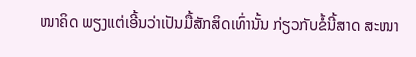ໜາຄິດ ພຽງແຕ່ເອີ້ນວ່າເປັນມື້ສັກສິດເທົ່ານັ້ນ ກ່ຽວກັບຂໍ້ນີ້ສາດ ສະໜາ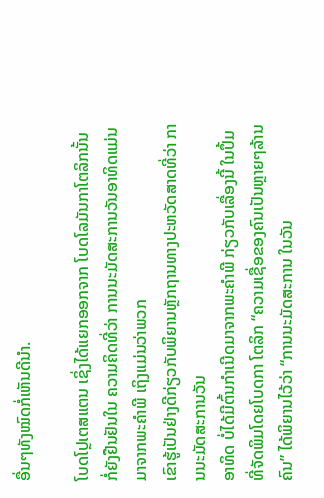ອື່ນໆທັງໝົດກໍ່ເຫັນດີນຳ.

ໂບດໂປຼເຕສແຕນ ເຊິ່ງໄດ້ແຍກອອກຈາກ ໂບດໂລມັນກາໂຕລິກນັ້ນ ກໍ່ຍັງຢືນຢັນໃນ ຄວາມຄິດທີ່ວ່າ ການນະມັດສະການວັນອາທິດແມ່ນມາຈາກພະຄຳພີ ເຖິງແມ່ນວ່າພວກ
ເຂົາຮູ້ເປັນຢ່າງດີກ່ຽວກັບພິຍານຫຼັກຖານທາງປະຫວັດສາດທີ່ວ່າ ການນະມັດສະການວັນ
ອາທິດ ບໍ່ໄດ້ມີຕົ້ນກຳເນີດມາຈາກພະຄຳພີ ກ່ຽວກັບເລື່ອງນີ້ ໃນປຶ້ມທີ່ຈັດພິມໂດຍໂບດກາ ໂຕລິກ “ຄວາມເຊື່ອຂອງຄົນເປັນຫຼາຍໆລ້ານຄົນ” ໄດ້ພິຍານໄວ້ວ່າ “ການນະມັດສະການ ໃນວັນ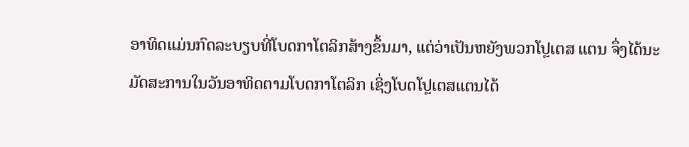ອາທິດແມ່ນກົດລະບຽບທີ່ໂບດກາໂຕລິກສ້າງຂຶ້ນມາ, ແຕ່ວ່າເປັນຫຍັງພວກໂປຼເຕສ ແຕນ ຈຶ່ງໄດ້ນະມັດສະການໃນວັນອາທິດຕາມໂບດກາໂຕລິກ ເຊິ່ງໂບດໂປຼເຕສແຕນໄດ້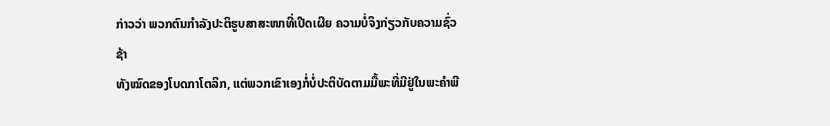ກ່າວວ່າ ພວກຕົນກຳລັງປະຕິຮູບສາສະໜາທີ່ເປີດເຜີຍ ຄວາມບໍ່ຈິງກ່ຽວກັບຄວາມຊົ່ວຊ້າ
ທັງໝົດຂອງໂບດກາໂຕລິກ, ແຕ່ພວກເຂົາເອງກໍ່ບໍ່ປະຕິບັດຕາມມື້ພະທີ່ມີຢູ່ໃນພະຄຳພີ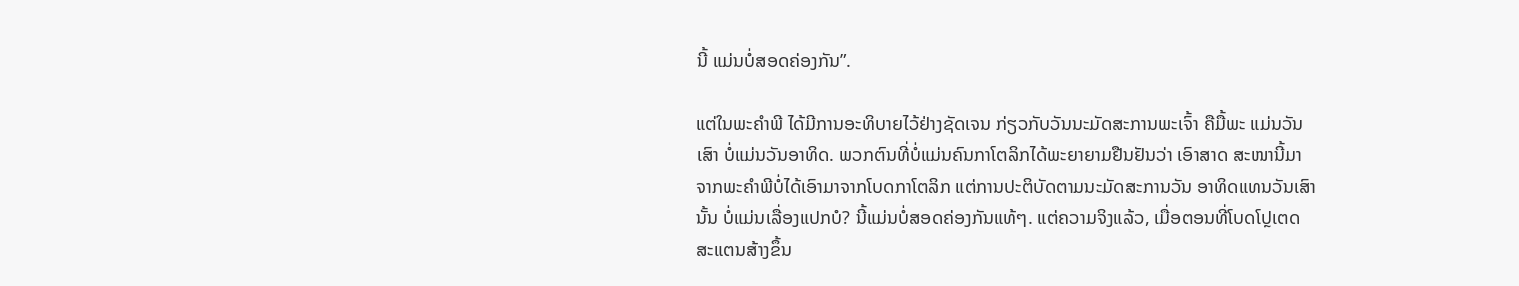ນີ້ ແມ່ນບໍ່ສອດຄ່ອງກັນ”.

ແຕ່ໃນພະຄຳພີ ໄດ້ມີການອະທິບາຍໄວ້ຢ່າງຊັດເຈນ ກ່ຽວກັບວັນນະມັດສະການພະເຈົ້າ ຄືມື້ພະ ແມ່ນວັນເສົາ ບໍ່ແມ່ນວັນອາທິດ. ພວກຕົນທີ່ບໍ່ແມ່ນຄົນກາໂຕລິກໄດ້ພະຍາຍາມຢືນຢັນວ່າ ເອົາສາດ ສະໜານີ້ມາຈາກພະຄຳພີບໍ່ໄດ້ເອົາມາຈາກໂບດກາໂຕລິກ ແຕ່ການປະຕິບັດຕາມນະມັດສະການວັນ ອາທິດແທນວັນເສົານັ້ນ ບໍ່ແມ່ນເລື່ອງແປກບໍ? ນີ້ແມ່ນບໍ່ສອດຄ່ອງກັນແທ້ໆ. ແຕ່ຄວາມຈິງແລ້ວ, ເມື່ອຕອນທີ່ໂບດໂປຼເຕດສະແຕນສ້າງຂຶ້ນ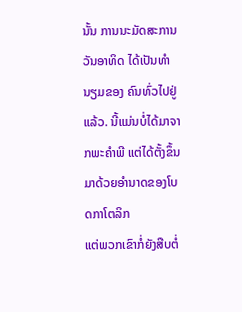ນັ້ນ ການນະມັດສະການວັນອາທິດ ໄດ້ເປັນທຳນຽມຂອງ ຄົນທົ່ວໄປຢູ່ແລ້ວ. ນີ້ແມ່ນບໍ່ໄດ້ມາຈາກພະຄຳພີ ແຕ່ໄດ້ຕັ້ງຂຶ້ນມາດ້ວຍອຳນາດຂອງໂບດກາໂຕລິກ
ແຕ່ພວກເຂົາກໍ່ຍັງສືບຕໍ່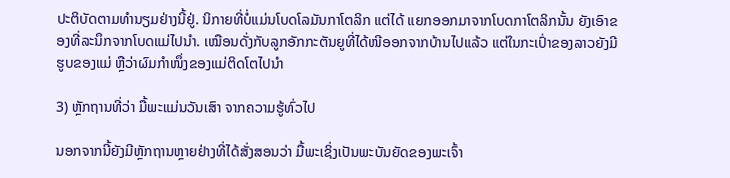ປະຕິບັດຕາມທຳນຽມຢ່າງນີ້ຢູ່. ນິກາຍທີ່ບໍ່ແມ່ນໂບດໂລມັນກາໂຕລິກ ແຕ່ໄດ້ ແຍກອອກມາຈາກໂບດກາໂຕລິກນັ້ນ ຍັງເອົາຂອງທີ່ລະນຶກຈາກໂບດແມ່ໄປນຳ. ເໝືອນດັ່ງກັບລູກອັກກະຕັນຍູທີ່ໄດ້ໜີອອກຈາກບ້ານໄປແລ້ວ ແຕ່ໃນກະເປົ່າຂອງລາວຍັງມີຮູບຂອງແມ່ ຫຼືວ່າຜົມກຳໜຶ່ງຂອງແມ່ຕິດໂຕໄປນໍາ

3) ຫຼັກຖານທີ່ວ່າ ມື້ພະແມ່ນວັນເສົາ ຈາກຄວາມຮູ້ທົ່ວໄປ

ນອກຈາກນີ້ຍັງມີຫຼັກຖານຫຼາຍຢ່າງທີ່ໄດ້ສັ່ງສອນວ່າ ມື້ພະເຊິ່ງເປັນພະບັນຍັດຂອງພະເຈົ້າ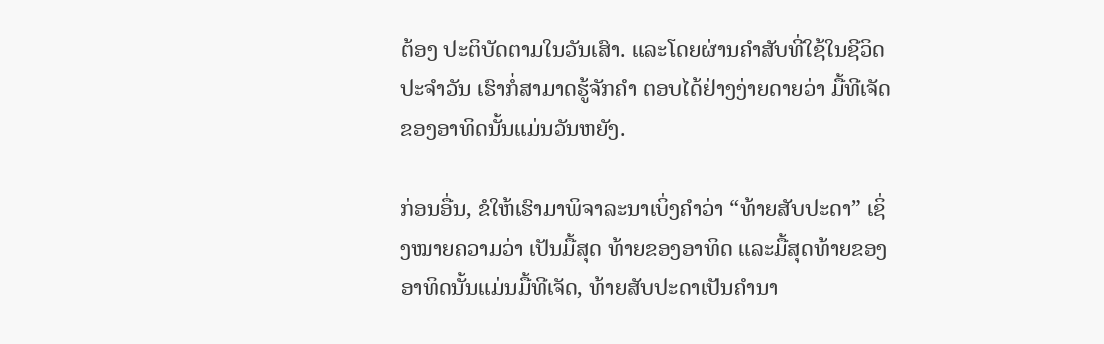ຕ້ອງ ປະຕິບັດຕາມໃນວັນເສົາ. ແລະໂດຍຜ່ານຄຳສັບທີ່ໃຊ້ໃນຊີວິດປະຈຳວັນ ເຮົາກໍ່ສາມາດຮູ້ຈັກຄຳ ຕອບໄດ້ຢ່າງງ່າຍດາຍວ່າ ມື້ທີເຈັດຂອງອາທິດນັ້ນແມ່ນວັນຫຍັງ.

ກ່ອນອື່ນ, ຂໍໃຫ້ເຮົາມາພິຈາລະນາເບິ່ງຄຳວ່າ “ທ້າຍສັບປະດາ” ເຊິ່ງໝາຍຄວາມວ່າ ເປັນມື້ສຸດ ທ້າຍຂອງອາທິດ ແລະມື້ສຸດທ້າຍຂອງອາທິດນັ້ນແມ່ນມື້ທີເຈັດ, ທ້າຍສັບປະດາເປັນຄຳນາ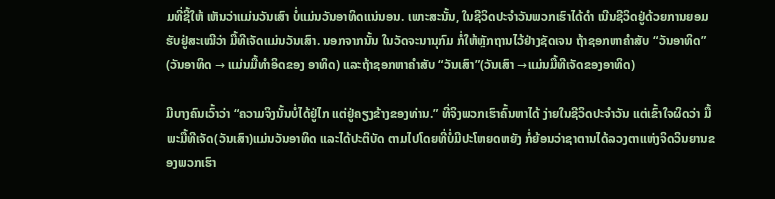ມທີ່ຊີ້ໃຫ້ ເຫັນວ່າແມ່ນວັນເສົາ ບໍ່ແມ່ນວັນອາທິດແນ່ນອນ. ເພາະສະນັ້ນ, ໃນຊີວິດປະຈຳວັນພວກເຮົາໄດ້ດຳ ເນີນຊີວິດຢູ່ດ້ວຍການຍອມຮັບຢູ່ສະເໝີວ່າ ມື້ທີເຈັດແມ່ນວັນເສົາ. ນອກຈາກນັ້ນ ໃນວັດຈະນານຸກົມ ກໍ່ໃຫ້ຫຼັກຖານໄວ້ຢ່າງຊັດເຈນ ຖ້າຊອກຫາຄຳສັບ “ວັນອາທິດ” (ວັນອາທິດ → ແມ່ນມື້ທຳອິດຂອງ ອາທິດ) ແລະຖ້າຊອກຫາຄຳສັບ “ວັນເສົາ”(ວັນເສົາ →ແມ່ນມື້ທີເຈັດຂອງອາທິດ)

ມີບາງຄົນເວົ້າວ່າ “ຄວາມຈິງນັ້ນບໍ່ໄດ້ຢູ່ໄກ ແຕ່ຢູ່ຄຽງຂ້າງຂອງທ່ານ.” ທີ່ຈິງພວກເຮົາຄົ້ນຫາໄດ້ ງ່າຍໃນຊີວິດປະຈຳວັນ ແຕ່ເຂົ້າໃຈຜິດວ່າ ມື້ພະມື້ທີເຈັດ(ວັນເສົາ)ແມ່ນວັນອາທິດ ແລະໄດ້ປະຕິບັດ ຕາມໄປໂດຍທີ່ບໍ່ມີປະໂຫຍດຫຍັງ ກໍ່ຍ້ອນວ່າຊາຕານໄດ້ລວງຕາແຫ່ງຈິດວິນຍານຂອງພວກເຮົາ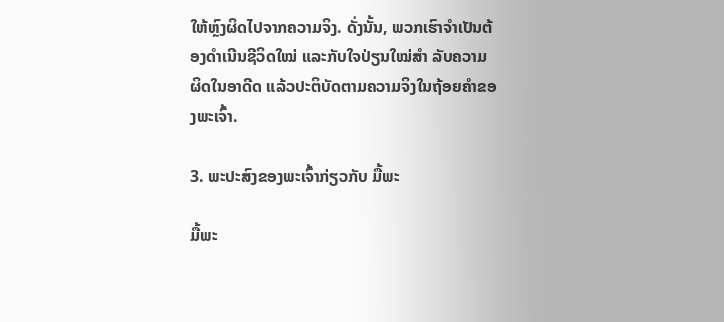ໃຫ້ຫຼົງຜິດໄປຈາກຄວາມຈິງ. ດັ່ງນັ້ນ, ພວກເຮົາຈຳເປັນຕ້ອງດຳເນີນຊີວິດໃໝ່ ແລະກັບໃຈປ່ຽນໃໝ່ສຳ ລັບຄວາມຜິດໃນອາດີດ ແລ້ວປະຕິບັດຕາມຄວາມຈິງໃນຖ້ອຍຄຳຂອງພະເຈົ້າ.

3. ພະປະສົງຂອງພະເຈົ້າກ່ຽວກັບ ມື້ພະ

ມື້ພະ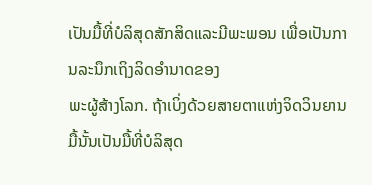ເປັນມື້ທີ່ບໍລິສຸດສັກສິດແລະມີພະພອນ ເພື່ອເປັນການລະນຶກເຖິງລິດອຳນາດຂອງ
ພະຜູ້ສ້າງໂລກ. ຖ້າເບິ່ງດ້ວຍສາຍຕາແຫ່ງຈິດວິນຍານ ມື້ນັ້ນເປັນມື້ທີ່ບໍລິສຸດ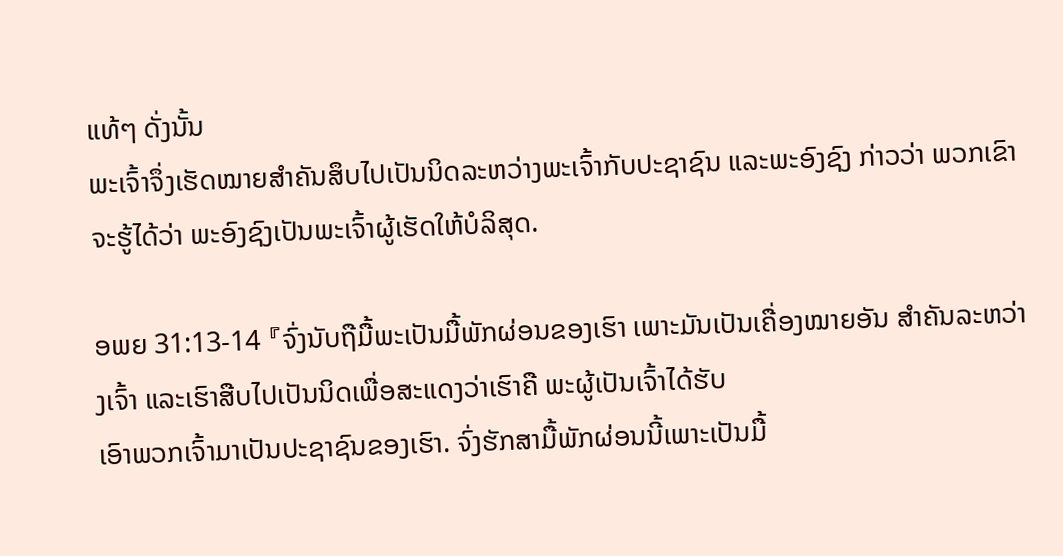ແທ້ໆ ດັ່ງນັ້ນ
ພະເຈົ້າຈຶ່ງເຮັດໝາຍສຳຄັນສຶບໄປເປັນນິດລະຫວ່າງພະເຈົ້າກັບປະຊາຊົນ ແລະພະອົງຊົງ ກ່າວວ່າ ພວກເຂົາຈະຮູ້ໄດ້ວ່າ ພະອົງຊົງເປັນພະເຈົ້າຜູ້ເຮັດໃຫ້ບໍລິສຸດ.

ອພຍ 31:13-14 『ຈົ່ງນັບຖືມື້ພະເປັນມື້ພັກຜ່ອນຂອງເຮົາ ເພາະມັນເປັນເຄື່ອງໝາຍອັນ ສຳຄັນລະຫວ່າງເຈົ້າ ແລະເຮົາສືບໄປເປັນນິດເພື່ອສະແດງວ່າເຮົາຄື ພະຜູ້ເປັນເຈົ້າໄດ້ຮັບ
ເອົາພວກເຈົ້າມາເປັນປະຊາຊົນຂອງເຮົາ. ຈົ່ງຮັກສາມື້ພັກຜ່ອນນີ້ເພາະເປັນມື້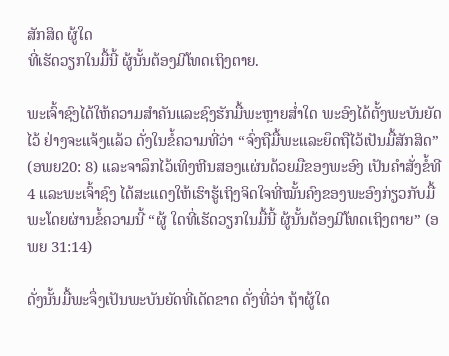ສັກສິດ ຜູ້ໃດ
ທີ່ເຮັດວຽກໃນມື້ນີ້ ຜູ້ນັ້ນຕ້ອງມີໂທດເຖິງຕາຍ.

ພະເຈົ້າຊົງໄດ້ໃຫ້ຄວາມສຳຄັນແລະຊົງຮັກມື້ພະຫຼາຍສໍ່າໃດ ພະອົງໄດ້ຕັ້ງພະບັນຍັດໄວ້ ຢ່າງຈະແຈ້ງແລ້ວ ດັ່ງໃນຂໍ້ຄວາມທີ່ວ່າ “ຈົ່ງຖືມື້ພະແລະຍຶດຖືໄວ້ເປັນມື້ສັກສິດ” (ອພຍ20: 8) ແລະຈາລຶກໄວ້ເທິງຫີນສອງແຜ່ນດ້ວຍມືຂອງພະອົງ ເປັນຄຳສັ່ງຂໍ້ທີ4 ແລະພະເຈົ້າຊົງ ໄດ້ສະແດງໃຫ້ເຮົາຮູ້ເຖິງຈິດໃຈທີ່ໝັ້ນຄົງຂອງພະອົງກ່ຽວກັບມື້ພະໂດຍຜ່ານຂໍ້ຄວາມນີ້ “ຜູ້ ໃດທີ່ເຮັດວຽກໃນມື້ນີ້ ຜູ້ນັ້ນຕ້ອງມີໂທດເຖິງຕາຍ” (ອພຍ 31:14)

ດັ່ງນັ້ນມື້ພະຈຶ່ງເປັນພະບັນຍັດທີ່ເດັດຂາດ ດັ່ງທີ່ວ່າ ຖ້າຜູ້ໃດ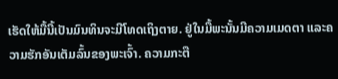ເຮັດໃຫ້ມື້ນີ້ເປັນມົນທິນຈະມີໂທດເຖິງຕາຍ. ຢູ່ໃນມື້ພະນັ້ນມີຄວາມເມດຕາ ແລະຄວາມຮັກອັນເຕັມລົ້ນຂອງພະເຈົ້າ. ຄວາມກະຕື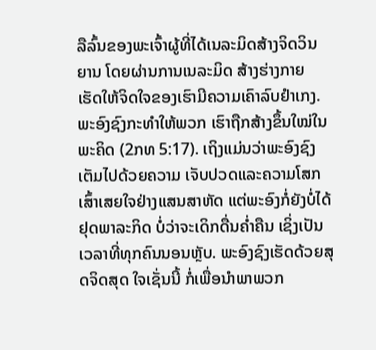ລືລົ້ນຂອງພະເຈົ້າຜູ້ທີ່ໄດ້ເນລະມິດສ້າງຈິດວິນຍານ ໂດຍຜ່ານການເນລະມິດ ສ້າງຮ່າງກາຍ ເຮັດໃຫ້ຈິດໃຈຂອງເຮົາມີຄວາມເຄົາລົບຢຳເກງ. ພະອົງຊົງກະທຳໃຫ້ພວກ ເຮົາຖືກສ້າງຂຶ້ນໃໝ່ໃນພະຄິດ (2ກທ 5:17). ເຖິງແມ່ນວ່າພະອົງຊົງເຕັມໄປດ້ວຍຄວາມ ເຈັບປວດແລະຄວາມໂສກເສົ້າເສຍໃຈຢ່າງແສນສາຫັດ ແຕ່ພະອົງກໍ່ຍັງບໍ່ໄດ້ຢຸດພາລະກິດ ບໍ່ວ່າຈະເດິກດື່ນຄໍ່າຄືນ ເຊິ່ງເປັນເວລາທີ່ທຸກຄົນນອນຫຼັບ. ພະອົງຊົງເຮັດດ້ວຍສຸດຈິດສຸດ ໃຈເຊັ່ນນີ້ ກໍ່ເພື່ອນຳພາພວກ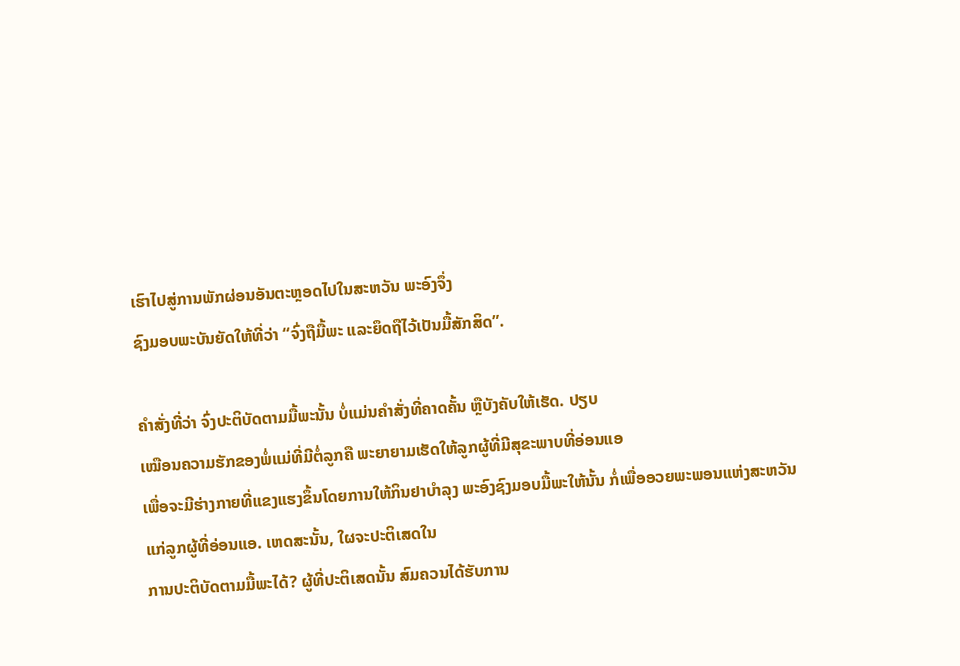ເຮົາໄປສູ່ການພັກຜ່ອນອັນຕະຫຼອດໄປໃນສະຫວັນ ພະອົງຈຶ່ງ
ຊົງມອບພະບັນຍັດໃຫ້ທີ່ວ່າ “ຈົ່ງຖືມື້ພະ ແລະຍຶດຖືໄວ້ເປັນມື້ສັກສິດ”.

ຄຳສັ່ງທີ່ວ່າ ຈົ່ງປະຕິບັດຕາມມື້ພະນັ້ນ ບໍ່ແມ່ນຄຳສັ່ງທີ່ຄາດຄັ້ນ ຫຼືບັງຄັບໃຫ້ເຮັດ. ປຽບ
ເໝືອນຄວາມຮັກຂອງພໍ່ແມ່ທີ່ມີຕໍ່ລູກຄື ພະຍາຍາມເຮັດໃຫ້ລູກຜູ້ທີ່ມີສຸຂະພາບທີ່ອ່ອນແອ
ເພື່ອຈະມີຮ່າງກາຍທີ່ແຂງແຮງຂຶ້ນໂດຍການໃຫ້ກິນຢາບຳລຸງ ພະອົງຊົງມອບມື້ພະໃຫ້ນັ້ນ ກໍ່ເພື່ອອວຍພະພອນແຫ່ງສະຫວັນແກ່ລູກຜູ້ທີ່ອ່ອນແອ. ເຫດສະນັ້ນ, ໃຜຈະປະຕິເສດໃນ
ການປະຕິບັດຕາມມື້ພະໄດ້? ຜູ້ທີ່ປະຕິເສດນັ້ນ ສົມຄວນໄດ້ຮັບການ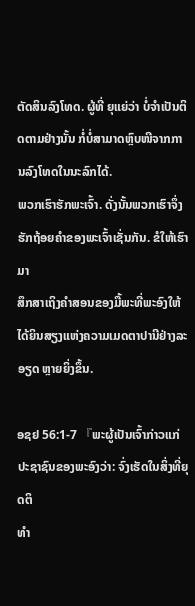ຕັດສິນລົງໂທດ. ຜູ້ທີ່ ຍຸແຍ່ວ່າ ບໍ່ຈຳເປັນຕິດຕາມຢ່າງນັ້ນ ກໍ່ບໍ່ສາມາດຫຼົບໜີຈາກການລົງໂທດໃນນະລົກໄດ້.
ພວກເຮົາຮັກພະເຈົ້າ. ດັ່ງນັ້ນພວກເຮົາຈຶ່ງຮັກຖ້ອຍຄຳຂອງພະເຈົ້າເຊັ່ນກັນ. ຂໍໃຫ້ເຮົາມາ
ສຶກສາເຖິງຄຳສອນຂອງມື້ພະທີ່ພະອົງໃຫ້ໄດ້ຍິນສຽງແຫ່ງຄວາມເມດຕາປານີຢ່າງລະອຽດ ຫຼາຍຍິ່ງຂຶ້ນ.

ອຊຢ 56:1-7 『ພະຜູ້ເປັນເຈົ້າກ່າວແກ່ປະຊາຊົນຂອງພະອົງວ່າ: ຈົ່ງເຮັດໃນສິ່ງທີ່ຍຸດຕິ
ທຳ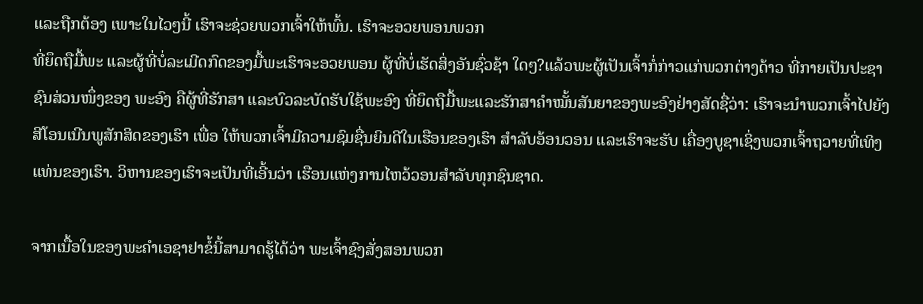ແລະຖືກຕ້ອງ ເພາະໃນໄວໆນີ້ ເຮົາຈະຊ່ວຍພວກເຈົ້າໃຫ້ພົ້ນ. ເຮົາຈະອວຍພອນພວກ
ທີ່ຍຶດຖືມື້ພະ ແລະຜູ້ທີ່ບໍ່ລະເມີດກົດຂອງມື້ພະເຮົາຈະອວຍພອນ ຜູ້ທີ່ບໍ່ເຮັດສິ່ງອັນຊົ່ວຊ້າ ໃດໆ?ແລ້ວພະຜູ້ເປັນເຈົ້າກໍ່ກ່າວແກ່ພວກຕ່າງດ້າວ ທີ່ກາຍເປັນປະຊາຊົນສ່ວນໜຶ່ງຂອງ ພະອົງ ຄືຜູ້ທີ່ຮັກສາ ແລະບົວລະບັດຮັບໃຊ້ພະອົງ ທີ່ຍຶດຖືມື້ພະແລະຮັກສາຄຳໝັ້ນສັນຍາຂອງພະອົງຢ່າງສັດຊື່ວ່າ: ເຮົາຈະນຳພວກເຈົ້າໄປຍັງ ສີໂອນເນີນພູສັກສິດຂອງເຮົາ ເພື່ອ ໃຫ້ພວກເຈົ້າມີຄວາມຊົມຊື່ນຍິນດີໃນເຮືອນຂອງເຮົາ ສຳລັບອ້ອນວອນ ແລະເຮົາຈະຮັບ ເຄື່ອງບູຊາເຊິ່ງພວກເຈົ້າຖວາຍທີ່ເທິງແທ່ນຂອງເຮົາ. ວິຫານຂອງເຮົາຈະເປັນທີ່ເອີ້ນວ່າ ເຮືອນແຫ່ງການໄຫວ້ວອນສຳລັບທຸກຊົນຊາດ.

ຈາກເນື້ອໃນຂອງພະຄຳເອຊາຢາຂໍ້ນີ້ສາມາດຮູ້ໄດ້ວ່າ ພະເຈົ້າຊົງສັ່ງສອນພວກ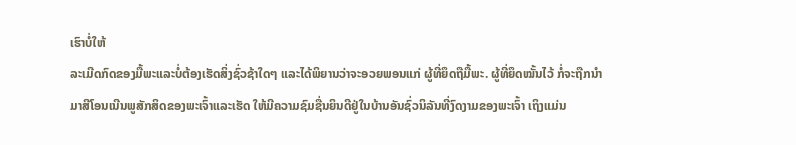ເຮົາບໍ່ໃຫ້
ລະເມີດກົດຂອງມື້ພະແລະບໍ່ຕ້ອງເຮັດສິ່ງຊົ່ວຊ້າໃດໆ ແລະໄດ້ພິຍານວ່າຈະອວຍພອນແກ່ ຜູ້ທີ່ຍຶດຖືມື້ພະ. ຜູ້ທີ່ຍຶດໝັ້ນໄວ້ ກໍ່ຈະຖືກນຳມາສີໂອນເນີນພູສັກສິດຂອງພະເຈົ້າແລະເຮັດ ໃຫ້ມີຄວາມຊົມຊື່ນຍິນດີຢູ່ໃນບ້ານອັນຊົ່ວນິລັນທີ່ງົດງາມຂອງພະເຈົ້າ ເຖິງແມ່ນ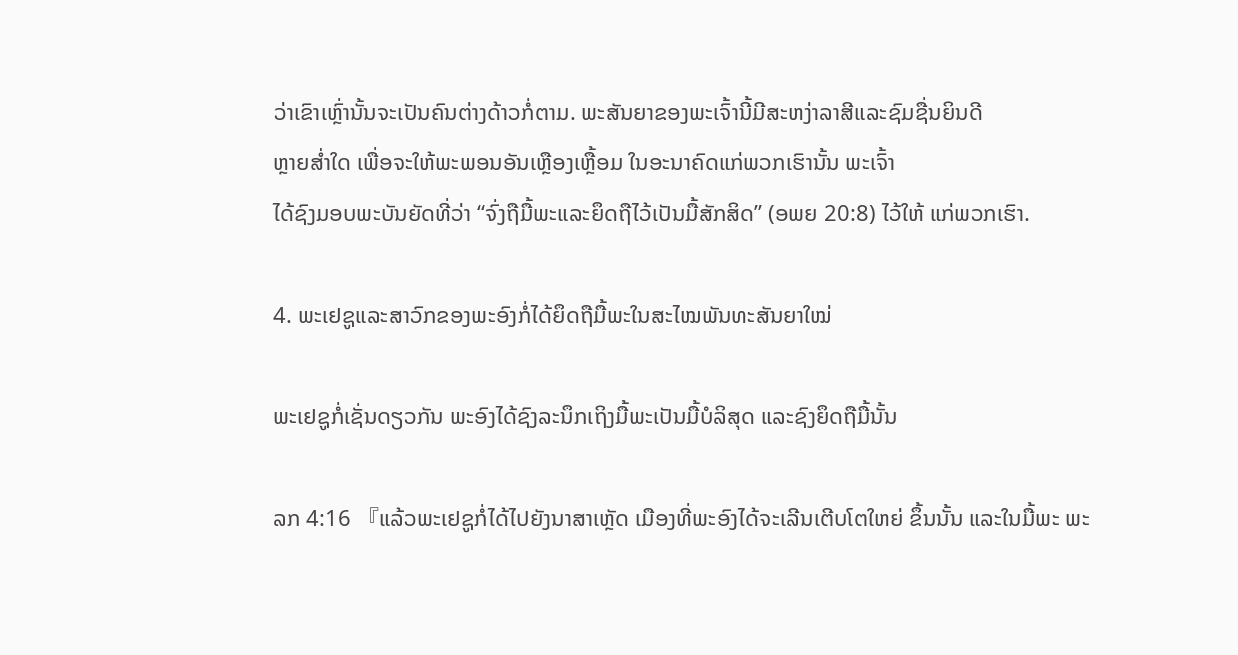ວ່າເຂົາເຫຼົ່ານັ້ນຈະເປັນຄົນຕ່າງດ້າວກໍ່ຕາມ. ພະສັນຍາຂອງພະເຈົ້ານີ້ມີສະຫງ່າລາສີແລະຊົມຊື່ນຍິນດີ
ຫຼາຍສໍ່າໃດ ເພື່ອຈະໃຫ້ພະພອນອັນເຫຼືອງເຫຼື້ອມ ໃນອະນາຄົດແກ່ພວກເຮົານັ້ນ ພະເຈົ້າ
ໄດ້ຊົງມອບພະບັນຍັດທີ່ວ່າ “ຈົ່ງຖືມື້ພະແລະຍຶດຖືໄວ້ເປັນມື້ສັກສິດ” (ອພຍ 20:8) ໄວ້ໃຫ້ ແກ່ພວກເຮົາ.

4. ພະເຢຊູແລະສາວົກຂອງພະອົງກໍ່ໄດ້ຍຶດຖືມື້ພະໃນສະໄໝພັນທະສັນຍາໃໝ່

ພະເຢຊູກໍ່ເຊັ່ນດຽວກັນ ພະອົງໄດ້ຊົງລະນຶກເຖິງມື້ພະເປັນມື້ບໍລິສຸດ ແລະຊົງຍຶດຖືມື້ນັ້ນ

ລກ 4:16 『ແລ້ວພະເຢຊູກໍ່ໄດ້ໄປຍັງນາສາເຫຼັດ ເມືອງທີ່ພະອົງໄດ້ຈະເລີນເຕີບໂຕໃຫຍ່ ຂຶ້ນນັ້ນ ແລະໃນມື້ພະ ພະ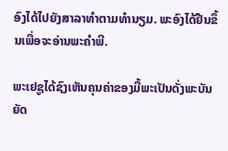ອົງໄດ້ໄປຍັງສາລາທຳຕາມທຳນຽມ. ພະອົງໄດ້ຢືນຂຶ້ນເພື່ອຈະອ່ານພະຄຳພີ.

ພະເຢຊູໄດ້ຊົງເຫັນຄຸນຄ່າຂອງມື້ພະເປັນດັ່ງພະບັນຍັດ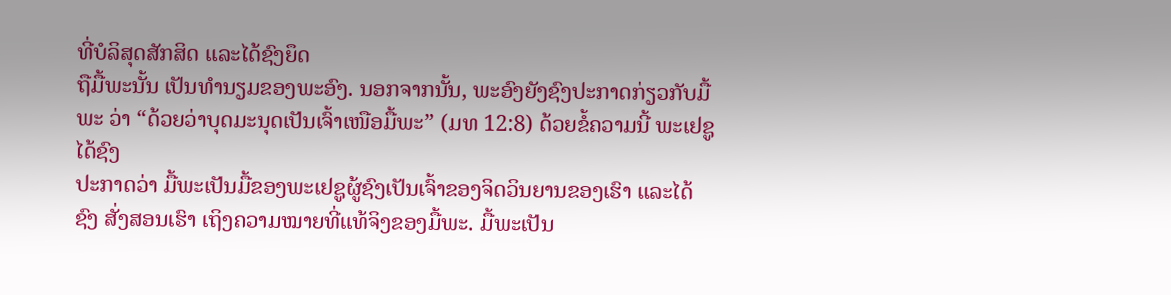ທີ່ບໍລິສຸດສັກສິດ ແລະໄດ້ຊົງຍຶດ
ຖືມື້ພະນັ້ນ ເປັນທຳນຽມຂອງພະອົງ. ນອກຈາກນັ້ນ, ພະອົງຍັງຊົງປະກາດກ່ຽວກັບມື້ພະ ວ່າ “ດ້ວຍວ່າບຸດມະນຸດເປັນເຈົ້າເໜືອມື້ພະ” (ມທ 12:8) ດ້ວຍຂໍ້ຄວາມນີ້ ພະເຢຊູໄດ້ຊົງ
ປະກາດວ່າ ມື້ພະເປັນມື້ຂອງພະເຢຊູຜູ້ຊົງເປັນເຈົ້າຂອງຈິດວິນຍານຂອງເຮົາ ແລະໄດ້ຊົງ ສັ່ງສອນເຮົາ ເຖິງຄວາມໝາຍທີ່ແທ້ຈິງຂອງມື້ພະ. ມື້ພະເປັນ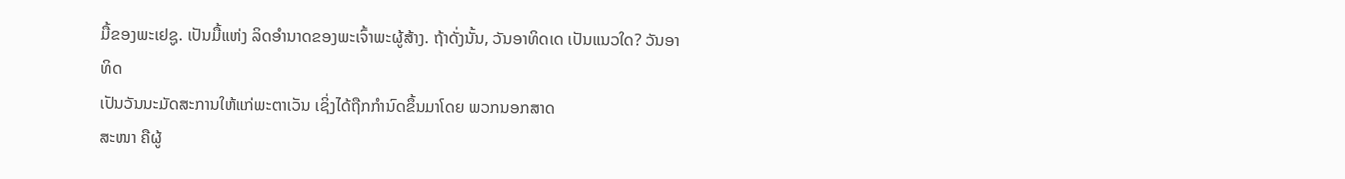ມື້ຂອງພະເຢຊູ. ເປັນມື້ແຫ່ງ ລິດອຳນາດຂອງພະເຈົ້າພະຜູ້ສ້າງ. ຖ້າດັ່ງນັ້ນ, ວັນອາທິດເດ ເປັນແນວໃດ? ວັນອາທິດ
ເປັນວັນນະມັດສະການໃຫ້ແກ່ພະຕາເວັນ ເຊິ່ງໄດ້ຖືກກຳນົດຂຶ້ນມາໂດຍ ພວກນອກສາດ
ສະໜາ ຄືຜູ້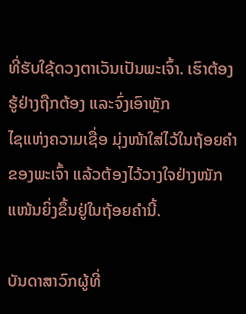ທີ່ຮັບໃຊ້ດວງຕາເວັນເປັນພະເຈົ້າ. ເຮົາຕ້ອງຮູ້ຢ່າງຖືກຕ້ອງ ແລະຈົ່ງເອົາຫຼັກ
ໄຊແຫ່ງຄວາມເຊື່ອ ມຸ່ງໜ້າໃສ່ໄວ້ໃນຖ້ອຍຄຳຂອງພະເຈົ້າ ແລ້ວຕ້ອງໄວ້ວາງໃຈຢ່າງໜັກແໜ້ນຍິ່ງຂຶ້ນຢູ່ໃນຖ້ອຍຄຳນີ້.

ບັນດາສາວົກຜູ້ທີ່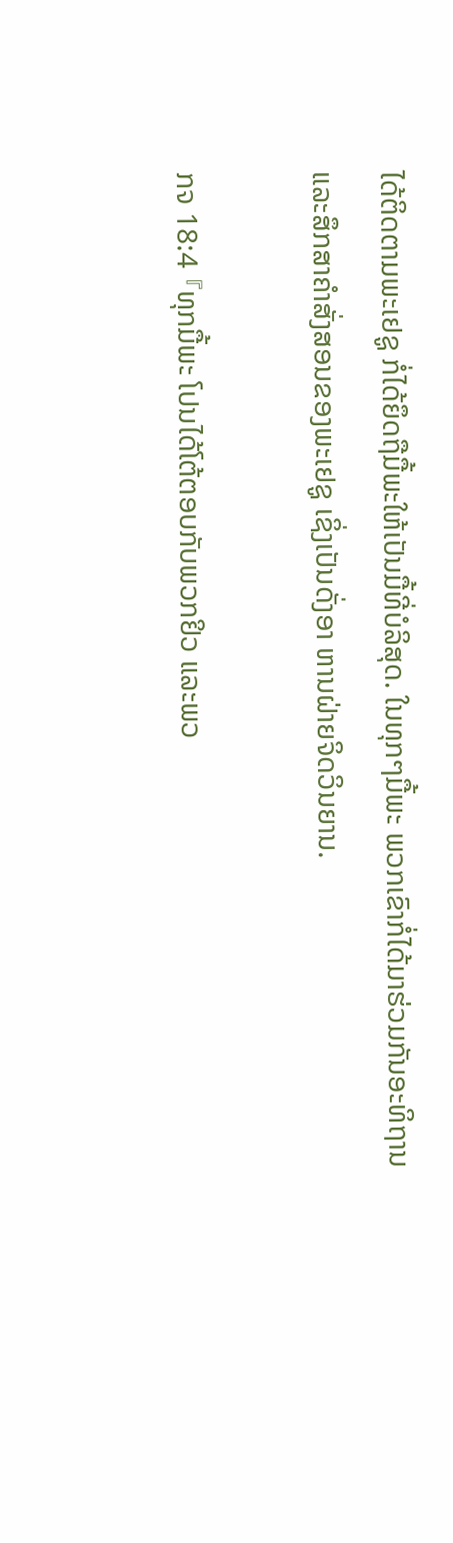ໄດ້ຕິດຕາມພະເຢຊູ ກໍ່ໄດ້ຍຶດຖືມື້ພະໃຫ້ເປັນມື້ທີ່ບໍລິສຸດ. ໃນທຸກໆມື້ພະ ພວກເຂົາກໍ່ໄດ້ມາຮ່ວມກັນອະທິຖານແລະສຶກສາຄໍາສັ່ງສອນຂອງພະເຢຊູ ເຊິ່ງເປັນດັ່ງອາ ຫານຝ່າຍຈິດວິນຍານ.

ກຈ 18:4 『ທຸກມື້ພະ ໂປນໄດ້ໂຕ້ຕອບກັບພວກຢິວ ແລະພວ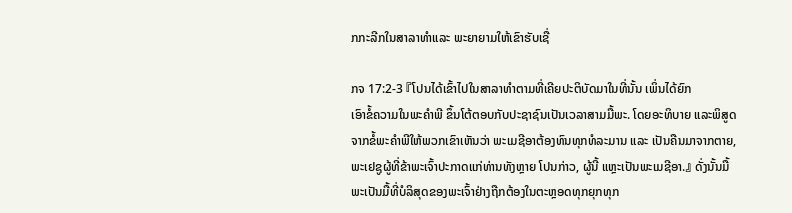ກກະລີກໃນສາລາທຳແລະ ພະຍາຍາມໃຫ້ເຂົາຮັບເຊື່

ກຈ 17:2-3 『ໂປນໄດ້ເຂົ້າໄປໃນສາລາທຳຕາມທີ່ເຄີຍປະຕິບັດມາໃນທີ່ນັ້ນ ເພິ່ນໄດ້ຍົກ
ເອົາຂໍ້ຄວາມໃນພະຄຳພີ ຂຶ້ນໂຕ້ຕອບກັບປະຊາຊົນເປັນເວລາສາມມື້ພະ. ໂດຍອະທິບາຍ ແລະພິສູດຈາກຂໍ້ພະຄຳພີໃຫ້ພວກເຂົາເຫັນວ່າ ພະເມຊີອາຕ້ອງທົນທຸກທໍລະມານ ແລະ ເປັນຄືນມາຈາກຕາຍ, ພະເຢຊູຜູ້ທີ່ຂ້າພະເຈົ້າປະກາດແກ່ທ່ານທັງຫຼາຍ ໂປນກ່າວ, ຜູ້ນີ້ ແຫຼະເປັນພະເມຊີອາ.』 ດັ່ງນັ້ນມື້ພະເປັນມື້ທີ່ບໍລິສຸດຂອງພະເຈົ້າຢ່າງຖືກຕ້ອງໃນຕະຫຼອດທຸກຍຸກທຸກ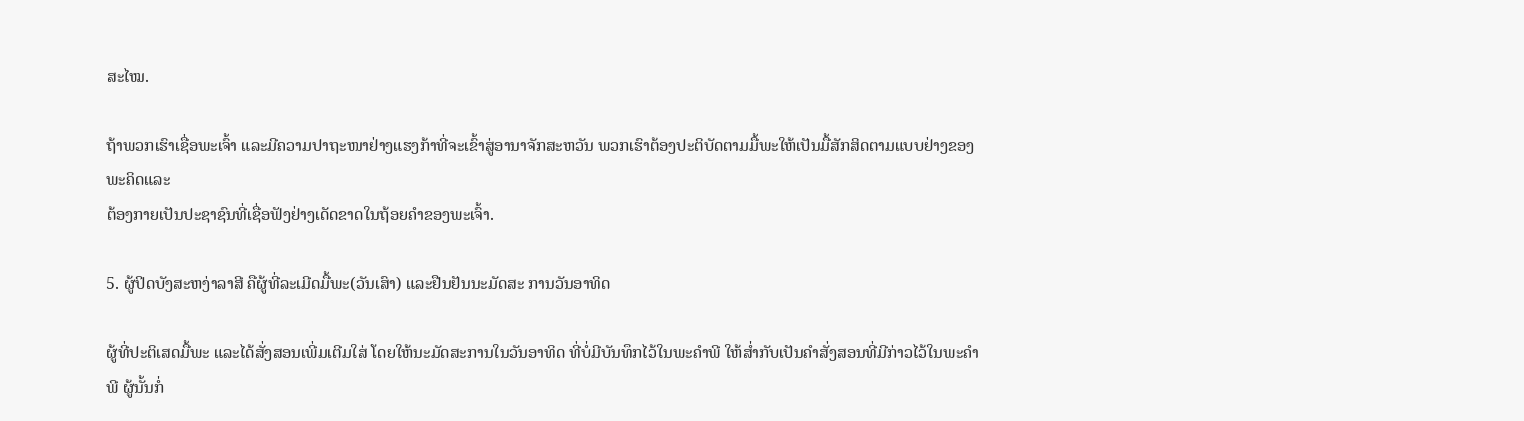ສະໄໝ.

ຖ້າພວກເຮົາເຊື່ອພະເຈົ້າ ແລະມີຄວາມປາຖະໜາຢ່າງແຮງກ້າທີ່ຈະເຂົ້າສູ່ອານາຈັກສະຫວັນ ພວກເຮົາຕ້ອງປະຕິບັດຕາມມື້ພະໃຫ້ເປັນມື້ສັກສິດຕາມແບບຢ່າງຂອງພະຄິດແລະ
ຕ້ອງກາຍເປັນປະຊາຊົນທີ່ເຊື່ອຟັງຢ່າງເດັດຂາດໃນຖ້ອຍຄຳຂອງພະເຈົ້າ.

5. ຜູ້ປິດບັງສະຫງ່າລາສີ ຄືຜູ້ທີ່ລະເມີດມື້ພະ(ວັນເສົາ) ແລະຢືນຢັນນະມັດສະ ການວັນອາທິດ

ຜູ້ທີ່ປະຕິເສດມື້ພະ ແລະໄດ້ສັ່ງສອນເພີ່ມເຕີມໃສ່ ໂດຍໃຫ້ນະມັດສະການໃນວັນອາທິດ ທີ່ບໍ່ມີບັນທຶກໄວ້ໃນພະຄຳພີ ໃຫ້ສໍ່າກັບເປັນຄຳສັ່ງສອນທີ່ມີກ່າວໄວ້ໃນພະຄຳພີ ຜູ້ນັ້ນກໍ່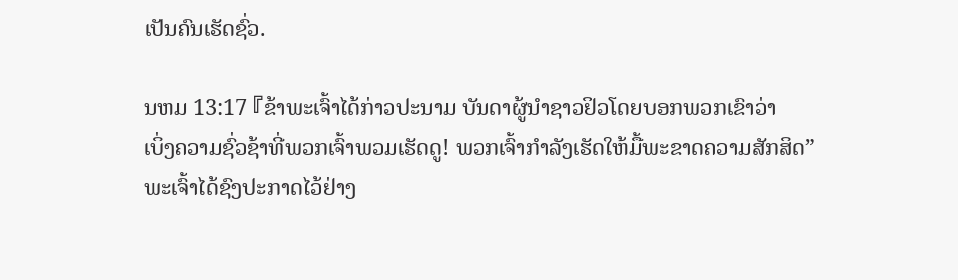ເປັນຄົນເຮັດຊົ່ວ.

ນຫມ 13:17 『ຂ້າພະເຈົ້າໄດ້ກ່າວປະນາມ ບັນດາຜູ້ນຳຊາວຢິວໂດຍບອກພວກເຂົາວ່າ
ເບິ່ງຄວາມຊົ່ວຊ້າທີ່ພວກເຈົ້າພວມເຮັດດູ! ພວກເຈົ້າກຳລັງເຮັດໃຫ້ມື້ພະຂາດຄວາມສັກສິດ”
ພະເຈົ້າໄດ້ຊົງປະກາດໄວ້ຢ່າງ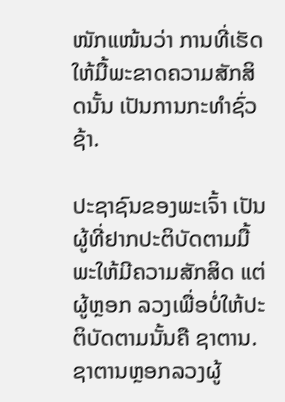ໜັກແໜ້ນວ່າ ການທີ່ເຮັດໃຫ້ມື້ພະຂາດຄວາມສັກສິດນັ້ນ ເປັນການກະທຳຊົ່ວຊ້າ.

ປະຊາຊົນຂອງພະເຈົ້າ ເປັນຜູ້ທີ່ຢາກປະຕິບັດຕາມມື້ພະໃຫ້ມີຄວາມສັກສິດ ແຕ່ຜູ້ຫຼອກ ລວງເພື່ອບໍ່ໃຫ້ປະຕິບັດຕາມນັ້ນຄື ຊາຕານ. ຊາຕານຫຼອກລວງຜູ້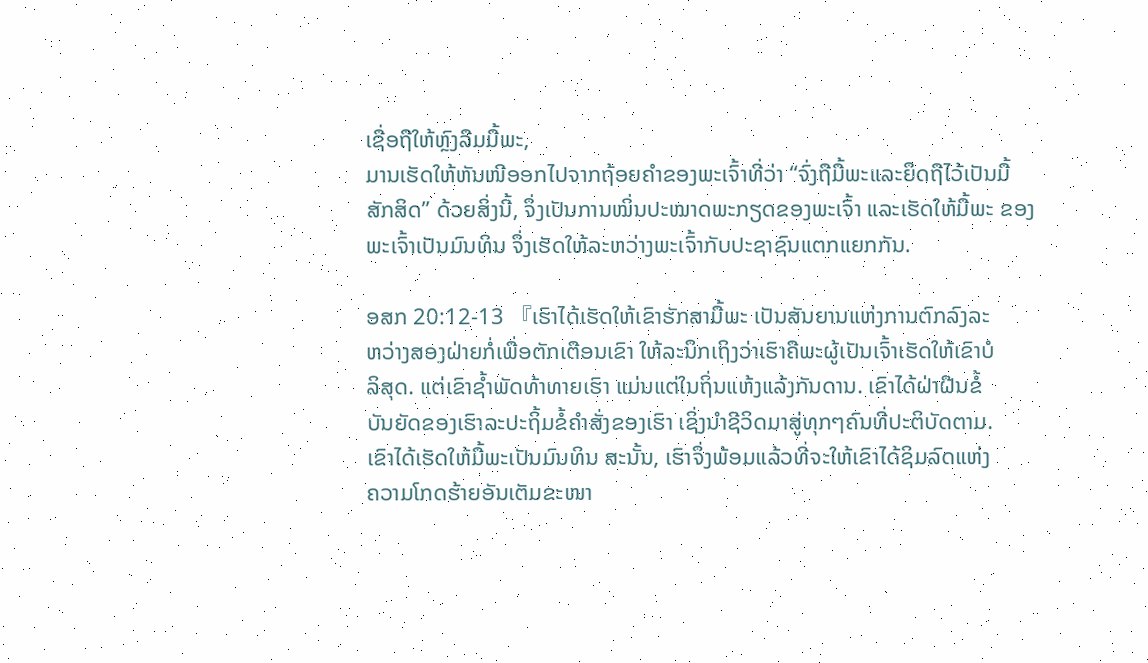ເຊື່ອຖືໃຫ້ຫຼົງລືມມື້ພະ,
ມານເຮັດໃຫ້ຫັນໜີອອກໄປຈາກຖ້ອຍຄໍາຂອງພະເຈົ້າທີ່ວ່າ “ຈົ່ງຖືມື້ພະແລະຍຶດຖືໄວ້ເປັນມື້ ສັກສິດ” ດ້ວຍສິ່ງນີ້, ຈຶ່ງເປັນການໝິ່ນປະໝາດພະກຽດຂອງພະເຈົ້າ ແລະເຮັດໃຫ້ມື້ພະ ຂອງພະເຈົ້າເປັນມົນທິນ ຈຶ່ງເຮັດໃຫ້ລະຫວ່າງພະເຈົ້າກັບປະຊາຊົນແຕກແຍກກັນ.

ອສກ 20:12-13 『ເຮົາໄດ້ເຮັດໃຫ້ເຂົາຮັກສາມື້ພະ ເປັນສັນຍານແຫ່ງການຕົກລົງລະ
ຫວ່າງສອງຝ່າຍກໍ່ເພື່ອຕັກເຕືອນເຂົາ ໃຫ້ລະນຶກເຖິງວ່າເຮົາຄືພະຜູ້ເປັນເຈົ້າເຮັດໃຫ້ເຂົາບໍ
ລິສຸດ. ແຕ່ເຂົາຊໍ້າພັດທ້າທາຍເຮົາ ແມ່ນແຕ່ໃນຖິ່ນແຫ້ງແລ້ງກັນດານ. ເຂົາໄດ້ຝ່າຝືນຂໍ້
ບັນຍັດຂອງເຮົາລະປະຖິ້ມຂໍ້ຄຳສັ່ງຂອງເຮົາ ເຊິ່ງນຳຊີວິດມາສູ່ທຸກໆຄົນທີ່ປະຕິບັດຕາມ.
ເຂົາໄດ້ເຮັດໃຫ້ມື້ພະເປັນມົນທິນ ສະນັ້ນ, ເຮົາຈຶ່ງພ້ອມແລ້ວທີ່ຈະໃຫ້ເຂົາໄດ້ຊິມລົດແຫ່ງ
ຄວາມໂກດຮ້າຍອັນເຕັມຂະໜາ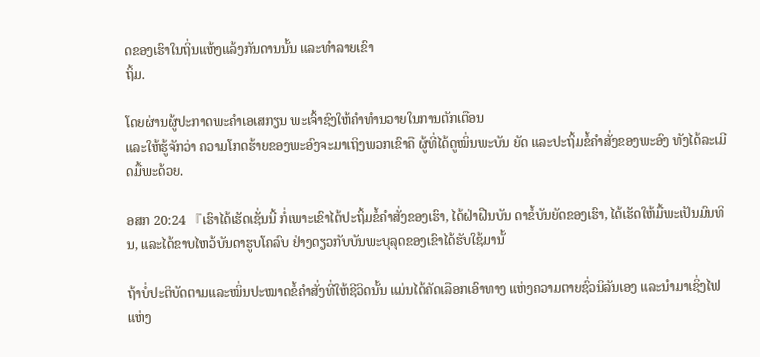ດຂອງເຮົາໃນຖິ່ນແຫ້ງແລ້ງກັນດານນັ້ນ ແລະທຳລາຍເຂົາ
ຖິ້ມ.

ໂດຍຜ່ານຜູ້ປະກາດພະຄຳເອເສກຽນ ພະເຈົ້າຊົງໃຫ້ຄຳທຳນວາຍໃນການຕັກເຕືອນ
ແລະໃຫ້ຮູ້ຈັກວ່າ ຄວາມໂກດຮ້າຍຂອງພະອົງຈະມາເຖິງພວກເຂົາຄື ຜູ້ທີ່ໄດ້ດູໝິ່ນພະບັນ ຍັດ ແລະປະຖິ້ມຂໍ້ຄຳສັ່ງຂອງພະອົງ ທັງໄດ້ລະເມີດມື້ພະດ້ວຍ.

ອສກ 20:24 『ເຮົາໄດ້ເຮັດເຊັ່ນນີ້ ກໍ່ເພາະເຂົາໄດ້ປະຖິ້ມຂໍ້ຄຳສັ່ງຂອງເຮົາ, ໄດ້ຝ່າຝືນບັນ ດາຂໍ້ບັນຍັດຂອງເຮົາ, ໄດ້ເຮັດໃຫ້ມື້ພະເປັນມົນທິນ, ແລະໄດ້ຂາບໄຫວ້ບັນດາຮູບໂຄລົບ ຢ່າງດຽວກັບບັນພະບຸລຸດຂອງເຂົາໄດ້ຮັບໃຊ້ມານັ້

ຖ້າບໍ່ປະຕິບັດຕາມແລະໝິ່ນປະໝາດຂໍ້ຄຳສັ່ງທີ່ໃຫ້ຊີວິດນັ້ນ ແມ່ນໄດ້ຄັດເລືອກເອົາທາງ ແຫ່ງຄວາມຕາຍຊົ່ວນິລັນເອງ ແລະນຳມາເຊິ່ງໄຟແຫ່ງ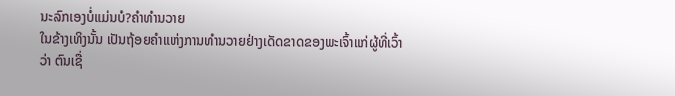ນະລົກເອງບໍ່ແມ່ນບໍ?ຄຳທຳນວາຍ
ໃນຂ້າງເທິງນັ້ນ ເປັນຖ້ອຍຄຳແຫ່ງການທຳນວາຍຢ່າງເດັດຂາດຂອງພະເຈົ້າແກ່ຜູ້ທີ່ເວົ້າ ວ່າ ຕົນເຊື່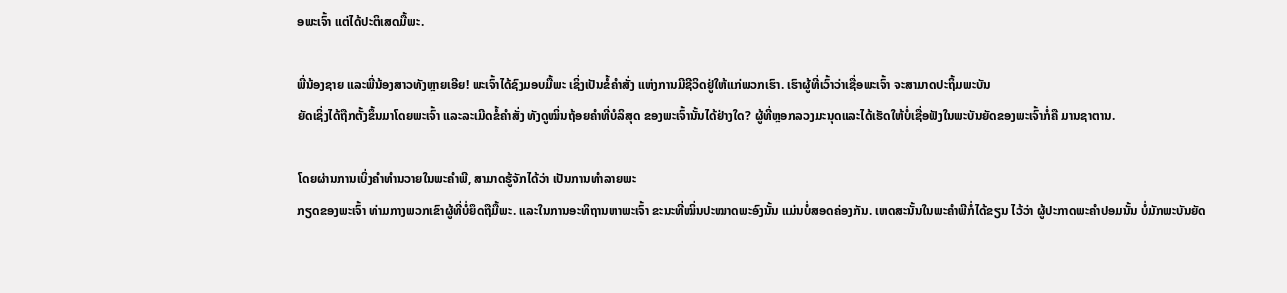ອພະເຈົ້າ ແຕ່ໄດ້ປະຕິເສດມື້ພະ.

ພີ່ນ້ອງຊາຍ ແລະພີ່ນ້ອງສາວທັງຫຼາຍເອີຍ! ພະເຈົ້າໄດ້ຊົງມອບມື້ພະ ເຊິ່ງເປັນຂໍ້ຄຳສັ່ງ ແຫ່ງການມີຊີວິດຢູ່ໃຫ້ແກ່ພວກເຮົາ. ເຮົາຜູ້ທີ່ເວົ້າວ່າເຊື່ອພະເຈົ້າ ຈະສາມາດປະຖິ້ມພະບັນ
ຍັດເຊິ່ງໄດ້ຖືກຕັ້ງຂຶ້ນມາໂດຍພະເຈົ້າ ແລະລະເມີດຂໍ້ຄຳສັ່ງ ທັງດູໝິ່ນຖ້ອຍຄຳທີ່ບໍລິສຸດ ຂອງພະເຈົ້ານັ້ນໄດ້ຢ່າງໃດ? ຜູ້ທີ່ຫຼອກລວງມະນຸດແລະໄດ້ເຮັດໃຫ້ບໍ່ເຊື່ອຟັງໃນພະບັນຍັດຂອງພະເຈົ້າກໍ່ຄື ມານຊາຕານ.

ໂດຍຜ່ານການເບິ່ງຄຳທຳນວາຍໃນພະຄຳພີ, ສາມາດຮູ້ຈັກໄດ້ວ່າ ເປັນການທຳລາຍພະ
ກຽດຂອງພະເຈົ້າ ທ່າມກາງພວກເຂົາຜູ້ທີ່ບໍ່ຍຶດຖືມື້ພະ. ແລະໃນການອະທິຖານຫາພະເຈົ້າ ຂະນະທີ່ໝິ່ນປະໝາດພະອົງນັ້ນ ແມ່ນບໍ່ສອດຄ່ອງກັນ. ເຫດສະນັ້ນໃນພະຄຳພີກໍ່ໄດ້ຂຽນ ໄວ້ວ່າ ຜູ້ປະກາດພະຄຳປອມນັ້ນ ບໍ່ມັກພະບັນຍັດ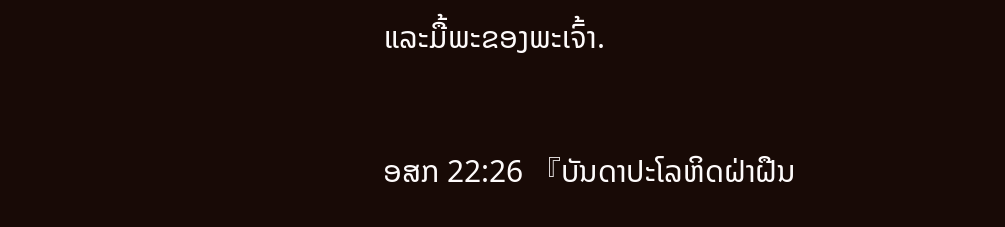ແລະມື້ພະຂອງພະເຈົ້າ.

ອສກ 22:26 『ບັນດາປະໂລຫິດຝ່າຝືນ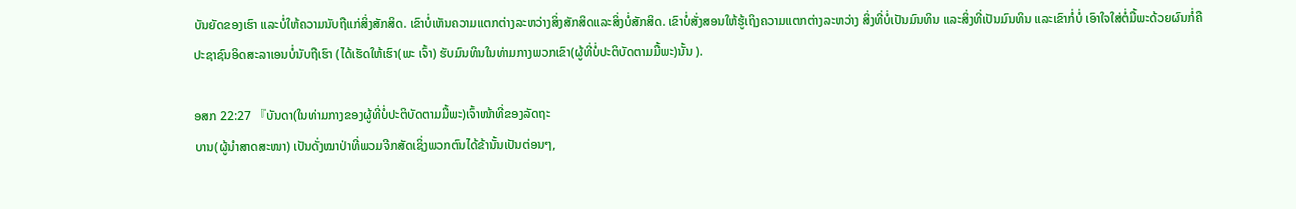ບັນຍັດຂອງເຮົາ ແລະບໍ່ໃຫ້ຄວາມນັບຖືແກ່ສິ່ງສັກສິດ. ເຂົາບໍ່ເຫັນຄວາມແຕກຕ່າງລະຫວ່າງສິ່ງສັກສິດແລະສິ່ງບໍ່ສັກສິດ. ເຂົາບໍ່ສັ່ງສອນໃຫ້ຮູ້ເຖິງຄວາມແຕກຕ່າງລະຫວ່າງ ສິ່ງທີ່ບໍ່ເປັນມົນທິນ ແລະສິ່ງທີ່ເປັນມົນທິນ ແລະເຂົາກໍ່ບໍ່ ເອົາໃຈໃສ່ຕໍ່ມື້ພະດ້ວຍຜົນກໍ່ຄື ປະຊາຊົນອິດສະລາເອນບໍ່ນັບຖືເຮົາ (ໄດ້ເຮັດໃຫ້ເຮົາ(ພະ ເຈົ້າ) ຮັບມົນທິນໃນທ່າມກາງພວກເຂົາ(ຜູ້ທີ່ບໍ່ປະຕິບັດຕາມມື້ພະ)ນັ້ນ ).

ອສກ 22:27 『ບັນດາ(ໃນທ່າມກາງຂອງຜູ້ທີ່ບໍ່ປະຕິບັດຕາມມື້ພະ)ເຈົ້າໜ້າທີ່ຂອງລັດຖະ
ບານ(ຜູ້ນຳສາດສະໜາ) ເປັນດັ່ງໝາປ່າທີ່ພວມຈີກສັດເຊິ່ງພວກຕົນໄດ້ຂ້ານັ້ນເປັນຕ່ອນໆ,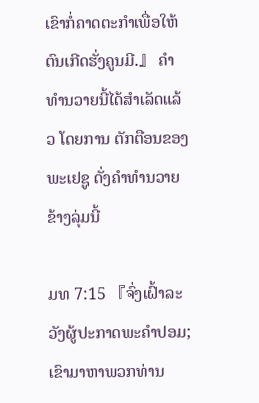ເຂົາກໍ່ຄາດຕະກຳເພື່ອໃຫ້ຕົນເກີດຮັ່ງຄູນມີ.』 ຄຳທຳນວາຍນີ້ໄດ້ສຳເລັດແລ້ວ ໂດຍການ ຕັກຕືອນຂອງພະເຢຊູ ດັ່ງຄຳທຳນວາຍຂ້າງລຸ່ມນີ້

ມທ 7:15 『ຈົ່ງເຝົ້າລະວັງຜູ້ປະກາດພະຄຳປອມ; ເຂົາມາຫາພວກທ່ານ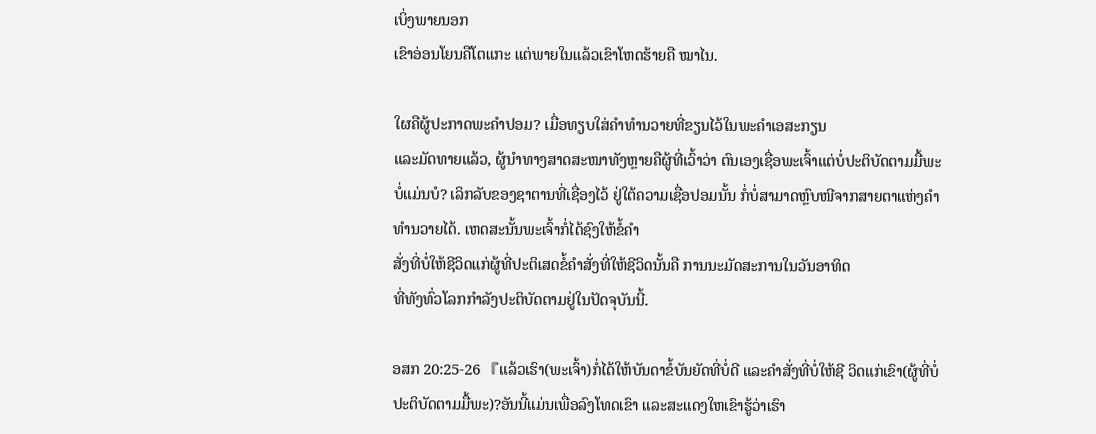ເບິ່ງພາຍນອກ
ເຂົາອ່ອນໂຍນຄືໂຕແກະ ແຕ່ພາຍໃນແລ້ວເຂົາໂຫດຮ້າຍຄື ໝາໄນ.

ໃຜຄືຜູ້ປະກາດພະຄຳປອມ? ເມື່ອທຽບໃສ່ຄຳທຳນວາຍທີ່ຂຽນໄວ້ໃນພະຄຳເອສະກຽນ
ແລະມັດທາຍແລ້ວ, ຜູ້ນຳທາງສາດສະໜາທັງຫຼາຍຄືຜູ້ທີ່ເວົ້າວ່າ ຕົນເອງເຊື່ອພະເຈົ້າແຕ່ບໍ່ປະຕິບັດຕາມມື້ພະ ບໍ່ແມ່ນບໍ? ເລິກລັບຂອງຊາຕານທີ່ເຊື່ອງໄວ້ ຢູ່ໃຕ້ຄວາມເຊື່ອປອມນັ້ນ ກໍ່ບໍ່ສາມາດຫຼົບໜີຈາກສາຍຕາແຫ່ງຄຳທຳນວາຍໄດ້. ເຫດສະນັ້ນພະເຈົ້າກໍ່ໄດ້ຊົງໃຫ້ຂໍ້ຄຳ
ສັ່ງທີ່ບໍ່ໃຫ້ຊີວິດແກ່ຜູ້ທີ່ປະຕິເສດຂໍ້ຄຳສັ່ງທີ່ໃຫ້ຊີວິດນັ້ນຄື ການນະມັດສະການໃນວັນອາທິດ
ທີ່ທັງທົ່ວໂລກກຳລັງປະຕິບັດຕາມຢູ່ໃນປັດຈຸບັນນີ້.

ອສກ 20:25-26 『ແລ້ວເຮົາ(ພະເຈົ້າ)ກໍ່ໄດ້ໃຫ້ບັນດາຂໍ້ບັນຍັດທີ່ບໍ່ດີ ແລະຄຳສັ່ງທີ່ບໍ່ໃຫ້ຊີ ວິດແກ່ເຂົາ(ຜູ້ທີ່ບໍ່ປະຕິບັດຕາມມື້ພະ)?ອັນນີ້ແມ່ນເພື່ອລົງໂທດເຂົາ ແລະສະແດງໃຫເຂົາຮູ້ວ່າເຮົາ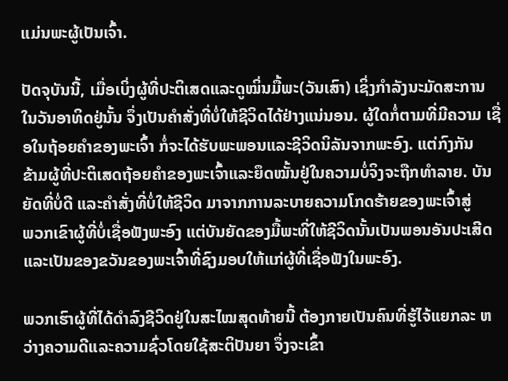ແມ່ນພະຜູ້ເປັນເຈົ້າ.

ປັດຈຸບັນນີ້, ເມື່ອເບິ່ງຜູ້ທີ່ປະຕິເສດແລະດູໝິ່ນມື້ພະ(ວັນເສົາ) ເຊິ່ງກຳລັງນະມັດສະການ
ໃນວັນອາທິດຢູ່ນັ້ນ ຈຶ່ງເປັນຄຳສັ່ງທີ່ບໍ່ໃຫ້ຊີວິດໄດ້ຢ່າງແນ່ນອນ. ຜູ້ໃດກໍ່ຕາມທີ່ມີຄວາມ ເຊື່ອໃນຖ້ອຍຄຳຂອງພະເຈົ້າ ກໍ່ຈະໄດ້ຮັບພະພອນແລະຊີວິດນິລັນຈາກພະອົງ. ແຕ່ກົງກັນ
ຂ້າມຜູ້ທີ່ປະຕິເສດຖ້ອຍຄຳຂອງພະເຈົ້າແລະຍຶດໝັ້ນຢູ່ໃນຄວາມບໍ່ຈິງຈະຖືກທຳລາຍ. ບັນ
ຍັດທີ່ບໍ່ດີ ແລະຄຳສັ່ງທີ່ບໍ່ໃຫ້ຊີວິດ ມາຈາກການລະບາຍຄວາມໂກດຮ້າຍຂອງພະເຈົ້າສູ່
ພວກເຂົາຜູ້ທີ່ບໍ່ເຊື່ອຟັງພະອົງ ແຕ່ບັນຍັດຂອງມື້ພະທີ່ໃຫ້ຊີວິດນັ້ນເປັນພອນອັນປະເສີດ ແລະເປັນຂອງຂວັນຂອງພະເຈົ້າທີ່ຊົງມອບໃຫ້ແກ່ຜູ້ທີ່ເຊື່ອຟັງໃນພະອົງ.

ພວກເຮົາຜູ້ທີ່ໄດ້ດຳລົງຊີວິດຢູ່ໃນສະໄໝສຸດທ້າຍນີ້ ຕ້ອງກາຍເປັນຄົນທີ່ຮູ້ໄຈ້ແຍກລະ ຫວ່າງຄວາມດີແລະຄວາມຊົ່ວໂດຍໃຊ້ສະຕິປັນຍາ ຈຶ່ງຈະເຂົ້າ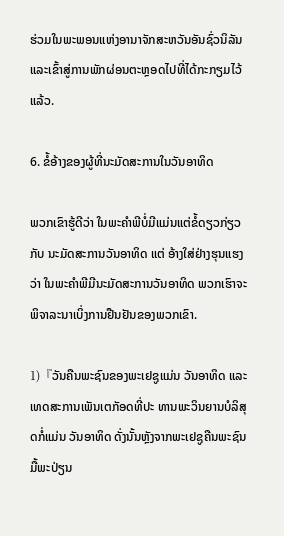ຮ່ວມໃນພະພອນແຫ່ງອານາຈັກສະຫວັນອັນຊົ່ວນິລັນ ແລະເຂົ້າສູ່ການພັກຜ່ອນຕະຫຼອດໄປທີ່ໄດ້ກະກຽມໄວ້ແລ້ວ.

6. ຂໍ້ອ້າງຂອງຜູ້ທີ່ນະມັດສະການໃນວັນອາທິດ

ພວກເຂົາຮູ້ດີວ່າ ໃນພະຄຳພີບໍ່ມີແມ່ນແຕ່ຂໍ້ດຽວກ່ຽວກັບ ນະມັດສະການວັນອາທິດ ແຕ່ ອ້າງໃສ່ຢ່າງຮຸນແຮງວ່າ ໃນພະຄຳພີມີນະມັດສະການວັນອາທິດ ພວກເຮົາຈະພິຈາລະນາເບິ່ງການຢືນຢັນຂອງພວກເຂົາ.

1)『ວັນຄືນພະຊົນຂອງພະເຢຊູແມ່ນ ວັນອາທິດ ແລະເທດສະການເພັນເຕກັອດທີ່ປະ ທານພະວິນຍານບໍລິສຸດກໍ່ແມ່ນ ວັນອາທິດ ດັ່ງນັ້ນຫຼັງຈາກພະເຢຊູຄືນພະຊົນ ມື້ພະປ່ຽນ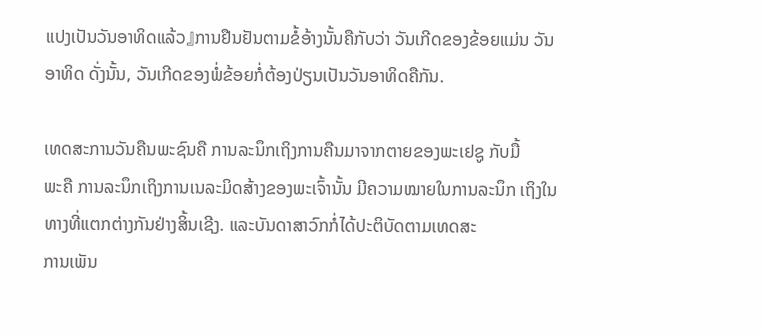ແປງເປັນວັນອາທິດແລ້ວ』ການຢືນຢັນຕາມຂໍ້ອ້າງນັ້ນຄືກັບວ່າ ວັນເກີດຂອງຂ້ອຍແມ່ນ ວັນອາທິດ ດັ່ງນັ້ນ, ວັນເກີດຂອງພໍ່ຂ້ອຍກໍ່ຕ້ອງປ່ຽນເປັນວັນອາທິດຄືກັນ.

ເທດສະການວັນຄືນພະຊົນຄື ການລະນຶກເຖິງການຄືນມາຈາກຕາຍຂອງພະເຢຊູ ກັບມື້
ພະຄື ການລະນຶກເຖິງການເນລະມິດສ້າງຂອງພະເຈົ້ານັ້ນ ມີຄວາມໝາຍໃນການລະນຶກ ເຖິງໃນທາງທີ່ແຕກຕ່າງກັນຢ່າງສິ້ນເຊີງ. ແລະບັນດາສາວົກກໍ່ໄດ້ປະຕິບັດຕາມເທດສະ
ການເພັນ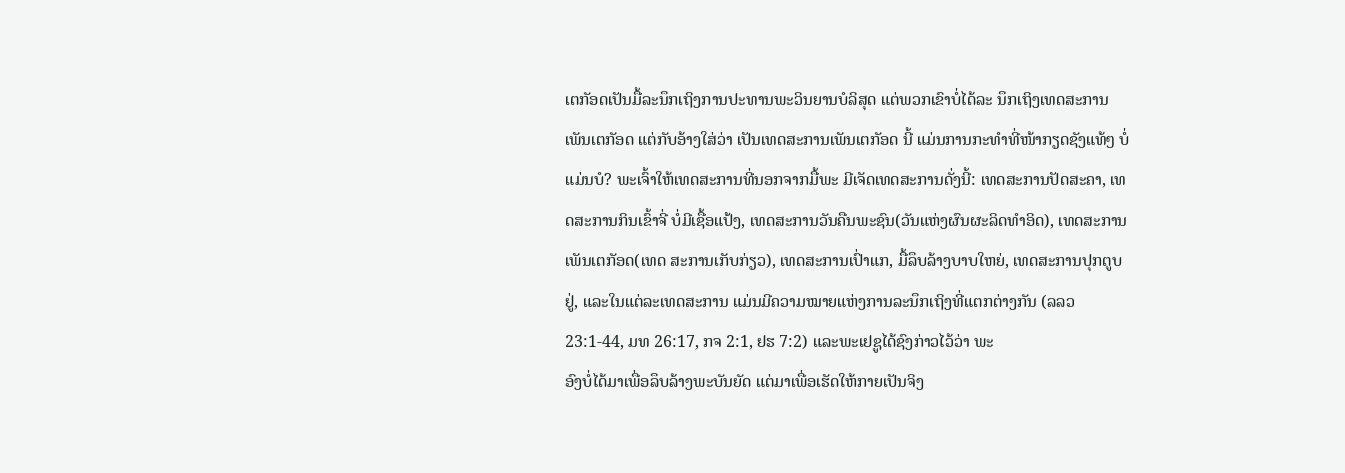ເຕກັອດເປັນມື້ລະນຶກເຖິງການປະທານພະວິນຍານບໍລິສຸດ ແຕ່ພວກເຂົາບໍ່ໄດ້ລະ ນຶກເຖິງເທດສະການເພັນເຕກັອດ ແຕ່ກັບອ້າງໃສ່ວ່າ ເປັນເທດສະການເພັນເຕກັອດ ນີ້ ແມ່ນການກະທຳທີ່ໜ້າກຽດຊັງແທ້ໆ ບໍ່ແມ່ນບໍ? ພະເຈົ້າໃຫ້ເທດສະການທີ່ນອກຈາກມື້ພະ ມີເຈັດເທດສະການດັ່ງນີ້: ເທດສະການປັດສະຄາ, ເທດສະການກິນເຂົ້າຈີ່ ບໍ່ມີເຊື້ອແປ້ງ, ເທດສະການວັນຄືນພະຊົນ(ວັນແຫ່ງຜົນຜະລິດທຳອິດ), ເທດສະການເພັນເຕກັອດ(ເທດ ສະການເກັບກ່ຽວ), ເທດສະການເປົ່າແກ, ມື້ລຶບລ້າງບາບໃຫຍ່, ເທດສະການປຸກຕູບຢູ່, ແລະໃນແຕ່ລະເທດສະການ ແມ່ນມີຄວາມໝາຍແຫ່ງການລະນຶກເຖິງທີ່ແຕກຕ່າງກັນ (ລລວ 23:1-44, ມທ 26:17, ກຈ 2:1, ຢຮ 7:2) ແລະພະເຢຊູໄດ້ຊົງກ່າວໄວ້ວ່າ ພະ
ອົງບໍ່ໄດ້ມາເພື່ອລຶບລ້າງພະບັນຍັດ ແຕ່ມາເພື່ອເຮັດໃຫ້ກາຍເປັນຈິງ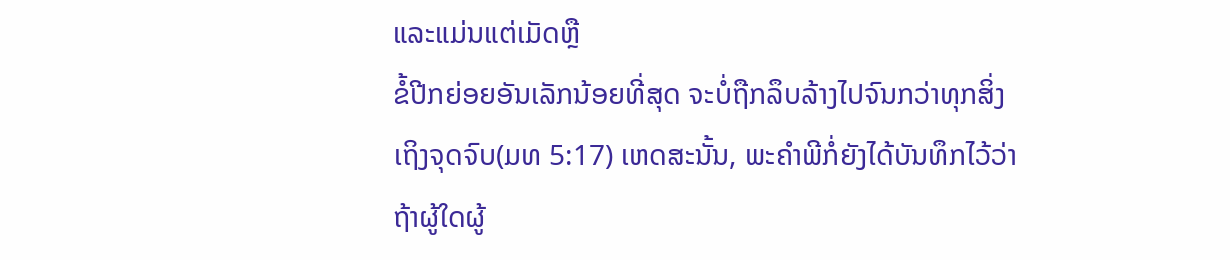ແລະແມ່ນແຕ່ເມັດຫຼື
ຂໍ້ປີກຍ່ອຍອັນເລັກນ້ອຍທີ່ສຸດ ຈະບໍ່ຖືກລຶບລ້າງໄປຈົນກວ່າທຸກສິ່ງເຖິງຈຸດຈົບ(ມທ 5:17) ເຫດສະນັ້ນ, ພະຄຳພີກໍ່ຍັງໄດ້ບັນທຶກໄວ້ວ່າ ຖ້າຜູ້ໃດຜູ້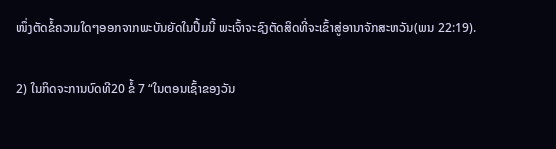ໜຶ່ງຕັດຂໍ້ຄວາມໃດໆອອກຈາກພະບັນຍັດໃນປຶ້ມນີ້ ພະເຈົ້າຈະຊົງຕັດສິດທີ່ຈະເຂົ້າສູ່ອານາຈັກສະຫວັນ(ພນ 22:19).

2) ໃນກິດຈະການບົດທີ20 ຂໍ້ 7 “ໃນຕອນເຊົ້າຂອງວັນ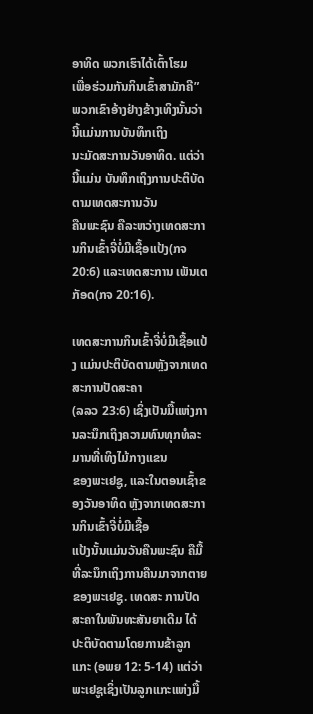ອາທິດ ພວກເຮົາໄດ້ເຕົ້າໂຮມ
ເພື່ອຮ່ວມກັນກິນເຂົ້າສາມັກຄີ” ພວກເຂົາອ້າງຢ່າງຂ້າງເທິງນັ້ນວ່າ ນີ້ແມ່ນການບັນທຶກເຖິງ
ນະມັດສະການວັນອາທິດ. ແຕ່ວ່ານີ້ແມ່ນ ບັນທຶກເຖິງການປະຕິບັດຕາມເທດສະການວັນ
ຄືນພະຊົນ ຄືລະຫວ່າງເທດສະການກິນເຂົ້າຈີ່ບໍ່ມີເຊື້ອແປ້ງ(ກຈ 20:6) ແລະເທດສະການ ເພັນເຕກັອດ(ກຈ 20:16).

ເທດສະການກິນເຂົ້າຈີ່ບໍ່ມີເຊື້ອແປ້ງ ແມ່ນປະຕິບັດຕາມຫຼັງຈາກເທດສະການປັດສະຄາ
(ລລວ 23:6) ເຊິ່ງເປັນມື້ແຫ່ງການລະນຶກເຖິງຄວາມທົນທຸກທໍລະມານທີ່ເທິງໄມ້ກາງແຂນ
ຂອງພະເຢຊູ, ແລະໃນຕອນເຊົ້າຂອງວັນອາທິດ ຫຼັງຈາກເທດສະການກິນເຂົ້າຈີ່ບໍ່ມີເຊື້ອ
ແປ້ງນັ້ນແມ່ນວັນຄືນພະຊົນ ຄືມື້ທີ່ລະນຶກເຖິງການຄືນມາຈາກຕາຍຂອງພະເຢຊູ. ເທດສະ ການປັດສະຄາໃນພັນທະສັນຍາເດີມ ໄດ້ປະຕິບັດຕາມໂດຍການຂ້າລູກແກະ (ອພຍ 12: 5-14) ແຕ່ວ່າພະເຢຊູເຊິ່ງເປັນລູກແກະແຫ່ງມື້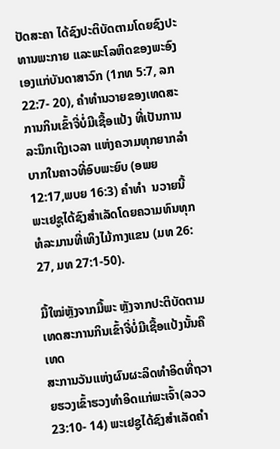ປັດສະຄາ ໄດ້ຊົງປະຕິບັດຕາມໂດຍຊົງປະ ທານພະກາຍ ແລະພະໂລຫິດຂອງພະອົງເອງແກ່ບັນດາສາວົກ (1ກທ 5:7, ລກ 22:7- 20), ຄຳທຳນວາຍຂອງເທດສະການກິນເຂົ້າຈີ່ບໍ່ມີເຊື້ອແປ້ງ ທີ່ເປັນການລະນຶກເຖິງເວລາ ແຫ່ງຄວາມທຸກຍາກລຳບາກໃນຄາວທີ່ອົບພະຍົບ (ອພຍ 12:17,ພບຍ 16:3) ຄຳທຳ  ນວາຍນີ້ພະເຢຊູໄດ້ຊົງສຳເລັດໂດຍຄວາມທົນທຸກທໍລະມານທີ່ເທິງໄມ້ກາງແຂນ (ມທ 26: 27, ມທ 27:1-50).

ມື້ໃໝ່ຫຼັງຈາກມື້ພະ ຫຼັງຈາກປະຕິບັດຕາມເທດສະການກິນເຂົ້າຈີ່ບໍ່ມີເຊື້ອແປ້ງນັ້ນຄືເທດ
ສະການວັນແຫ່ງຜົນຜະລິດທຳອິດທີ່ຖວາຍຮວງເຂົ້າຮວງທຳອິດແກ່ພະເຈົ້າ(ລວວ 23:10- 14) ພະເຢຊູໄດ້ຊົງສຳເລັດຄຳ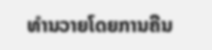ທຳນວາຍໂດຍການຄືນ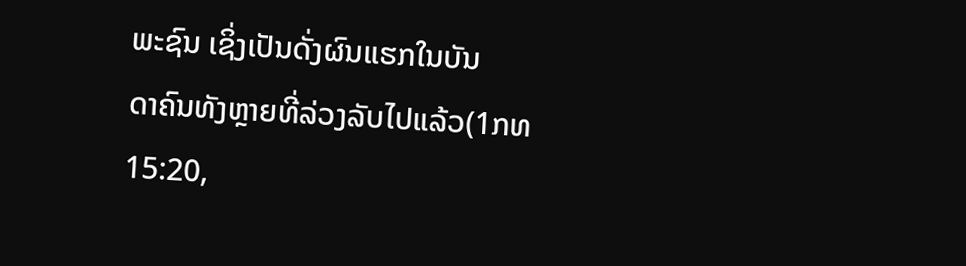ພະຊົນ ເຊິ່ງເປັນດັ່ງຜົນແຮກໃນບັນ
ດາຄົນທັງຫຼາຍທີ່ລ່ວງລັບໄປແລ້ວ(1ກທ 15:20,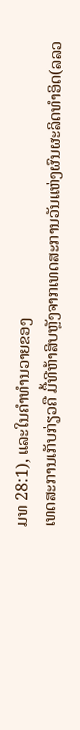ມທ 28:1), ແລະໃນຄຳທຳນວາຍຂອງ
ເທດສະການເກັບກ່ຽວຄື ມື້ທີຫ້າສິບຫຼັງຈາກເທດສະການວັນແຫ່ງຜົນຜະລິດທຳອິດ(ລລວ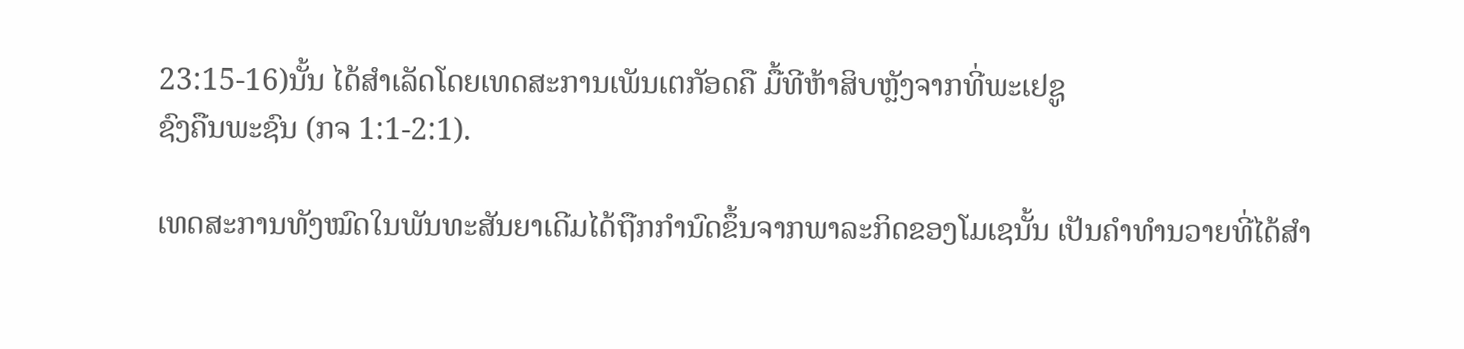23:15-16)ນັ້ນ ໄດ້ສຳເລັດໂດຍເທດສະການເພັນເຕກັອດຄື ມື້ທີຫ້າສິບຫຼັງຈາກທີ່ພະເຢຊູ
ຊົງຄືນພະຊົນ (ກຈ 1:1-2:1).

ເທດສະການທັງໝົດໃນພັນທະສັນຍາເດີມໄດ້ຖືກກຳນົດຂຶ້ນຈາກພາລະກິດຂອງໂມເຊນັ້ນ ເປັນຄຳທຳນວາຍທີ່ໄດ້ສຳ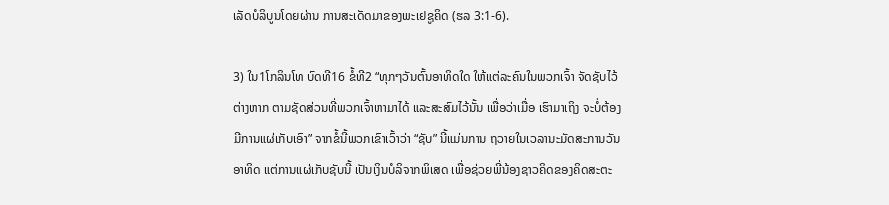ເລັດບໍລິບູນໂດຍຜ່ານ ການສະເດັດມາຂອງພະເຢຊູຄິດ (ຮລ 3:1-6).

3) ໃນ1ໂກລິນໂທ ບົດທີ16 ຂໍ້ທີ2 “ທຸກໆວັນຕົ້ນອາທິດໃດ ໃຫ້ແຕ່ລະຄົນໃນພວກເຈົ້າ ຈັດຊັບໄວ້ຕ່າງຫາກ ຕາມຊັດສ່ວນທີ່ພວກເຈົ້າຫາມາໄດ້ ແລະສະສົມໄວ້ນັ້ນ ເພື່ອວ່າເມື່ອ ເຮົາມາເຖິງ ຈະບໍ່ຕ້ອງມີການແຜ່ເກັບເອົາ” ຈາກຂໍ້ນີ້ພວກເຂົາເວົ້າວ່າ “ຊັບ” ນີ້ແມ່ນການ ຖວາຍໃນເວລານະມັດສະການວັນອາທິດ ແຕ່ການແຜ່ເກັບຊັບນີ້ ເປັນເງິນບໍລິຈາກພິເສດ ເພື່ອຊ່ວຍພີ່ນ້ອງຊາວຄິດຂອງຄິດສະຕະ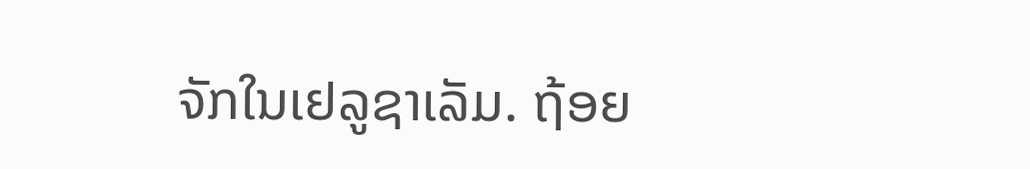ຈັກໃນເຢລູຊາເລັມ. ຖ້ອຍ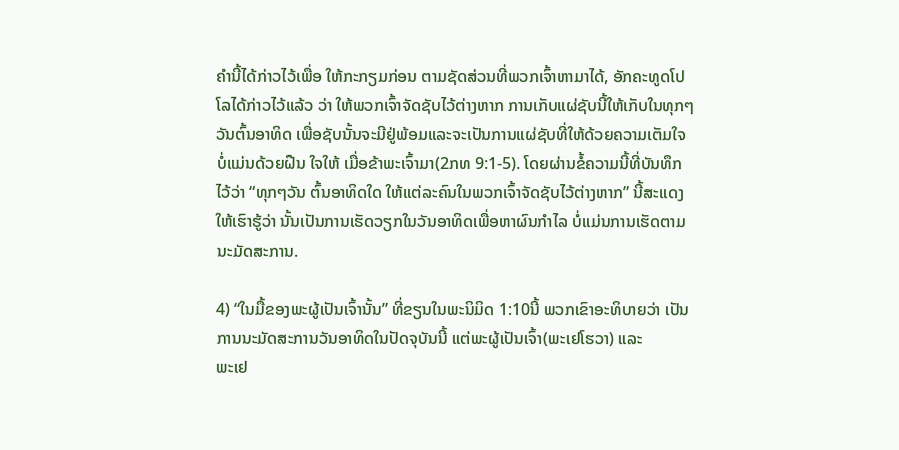ຄຳນີ້ໄດ້ກ່າວໄວ້ເພື່ອ ໃຫ້ກະກຽມກ່ອນ ຕາມຊັດສ່ວນທີ່ພວກເຈົ້າຫາມາໄດ້, ອັກຄະທູດໂປໂລໄດ້ກ່າວໄວ້ແລ້ວ ວ່າ ໃຫ້ພວກເຈົ້າຈັດຊັບໄວ້ຕ່າງຫາກ ການເກັບແຜ່ຊັບນີ້ໃຫ້ເກັບໃນທຸກໆວັນຕົ້ນອາທິດ ເພື່ອຊັບນັ້ນຈະມີຢູ່ພ້ອມແລະຈະເປັນການແຜ່ຊັບທີ່ໃຫ້ດ້ວຍຄວາມເຕັມໃຈ ບໍ່ແມ່ນດ້ວຍຝືນ ໃຈໃຫ້ ເມື່ອຂ້າພະເຈົ້າມາ(2ກທ 9:1-5). ໂດຍຜ່ານຂໍ້ຄວາມນີ້ທີ່ບັນທຶກໄວ້ວ່າ “ທຸກໆວັນ ຕົ້ນອາທິດໃດ ໃຫ້ແຕ່ລະຄົນໃນພວກເຈົ້າຈັດຊັບໄວ້ຕ່າງຫາກ” ນີ້ສະແດງໃຫ້ເຮົາຮູ້ວ່າ ນັ້ນເປັນການເຮັດວຽກໃນວັນອາທິດເພື່ອຫາຜົນກຳໄລ ບໍ່ແມ່ນການເຮັດຕາມນະມັດສະການ.

4) “ໃນມື້ຂອງພະຜູ້ເປັນເຈົ້ານັ້ນ” ທີ່ຂຽນໃນພະນິມິດ 1:10ນີ້ ພວກເຂົາອະທິບາຍວ່າ ເປັນການນະມັດສະການວັນອາທິດໃນປັດຈຸບັນນີ້ ແຕ່ພະຜູ້ເປັນເຈົ້າ(ພະເຢໂຮວາ) ແລະ
ພະເຢ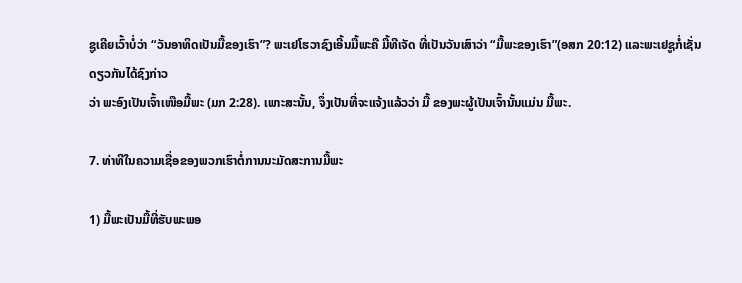ຊູເຄີຍເວົ້າບໍ່ວ່າ “ວັນອາທິດເປັນມື້ຂອງເຮົາ”? ພະເຢໂຮວາຊົງເອີ້ນມື້ພະຄື ມື້ທີເຈັດ ທີ່ເປັນວັນເສົາວ່າ “ມື້ພະຂອງເຮົາ”(ອສກ 20:12) ແລະພະເຢຊູກໍ່ເຊັ່ນດຽວກັນໄດ້ຊົງກ່າວ
ວ່າ ພະອົງເປັນເຈົ້າເໜືອມື້ພະ (ມກ 2:28). ເພາະສະນັ້ນ, ຈຶ່ງເປັນທີ່ຈະແຈ້ງແລ້ວວ່າ ມື້ ຂອງພະຜູ້ເປັນເຈົ້ານັ້ນແມ່ນ ມື້ພະ.

7. ທ່າທີໃນຄວາມເຊື່ອຂອງພວກເຮົາຕໍ່ການນະມັດສະການມື້ພະ

1) ມື້ພະເປັນມື້ທີ່ຮັບພະພອ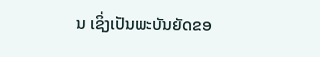ນ ເຊິ່ງເປັນພະບັນຍັດຂອ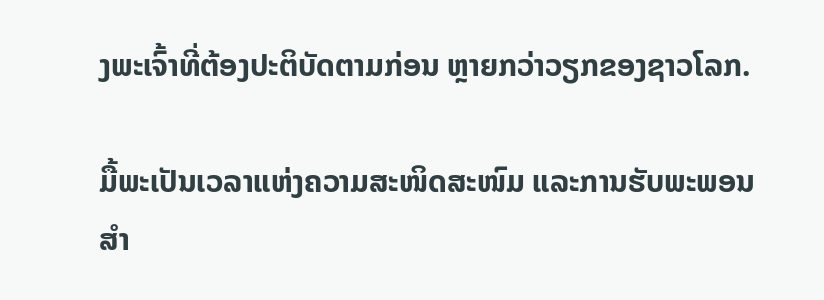ງພະເຈົ້າທີ່ຕ້ອງປະຕິບັດຕາມກ່ອນ ຫຼາຍກວ່າວຽກຂອງຊາວໂລກ.

ມື້ພະເປັນເວລາແຫ່ງຄວາມສະໜິດສະໜົມ ແລະການຮັບພະພອນສຳ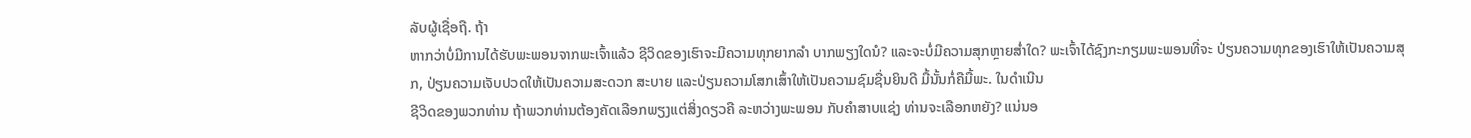ລັບຜູ້ເຊື່ອຖື. ຖ້າ
ຫາກວ່າບໍ່ມີການໄດ້ຮັບພະພອນຈາກພະເຈົ້າແລ້ວ ຊີວິດຂອງເຮົາຈະມີຄວາມທຸກຍາກລຳ ບາກພຽງໃດນໍ? ແລະຈະບໍ່ມີຄວາມສຸກຫຼາຍສໍ່າໃດ? ພະເຈົ້າໄດ້ຊົງກະກຽມພະພອນທີ່ຈະ ປ່ຽນຄວາມທຸກຂອງເຮົາໃຫ້ເປັນຄວາມສຸກ, ປ່ຽນຄວາມເຈັບປວດໃຫ້ເປັນຄວາມສະດວກ ສະບາຍ ແລະປ່ຽນຄວາມໂສກເສົ້າໃຫ້ເປັນຄວາມຊົມຊື່ນຍິນດີ ມື້ນັ້ນກໍ່ຄືມື້ພະ. ໃນດຳເນີນ
ຊີວິດຂອງພວກທ່ານ ຖ້າພວກທ່ານຕ້ອງຄັດເລືອກພຽງແຕ່ສິ່ງດຽວຄື ລະຫວ່າງພະພອນ ກັບຄໍາສາບແຊ່ງ ທ່ານຈະເລືອກຫຍັງ? ແນ່ນອ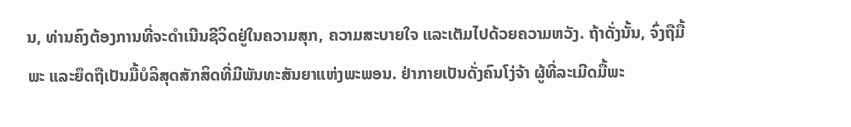ນ, ທ່ານຄົງຕ້ອງການທີ່ຈະດຳເນີນຊີວິດຢູ່ໃນຄວາມສຸກ, ຄວາມສະບາຍໃຈ ແລະເຕັມໄປດ້ວຍຄວາມຫວັງ. ຖ້າດັ່ງນັ້ນ, ຈົ່ງຖືມື້ພະ ແລະຍຶດຖືເປັນມື້ບໍລິສຸດສັກສິດທີ່ມີພັນທະສັນຍາແຫ່ງພະພອນ. ຢ່າກາຍເປັນດັ່ງຄົນໂງ່ຈ້າ ຜູ້ທີ່ລະເມີດມື້ພະ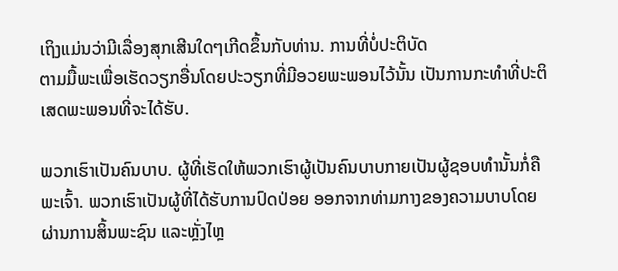ເຖິງແມ່ນວ່າມີເລື່ອງສຸກເສີນໃດໆເກີດຂຶ້ນກັບທ່ານ. ການທີ່ບໍ່ປະຕິບັດ
ຕາມມື້ພະເພື່ອເຮັດວຽກອື່ນໂດຍປະວຽກທີ່ມີອວຍພະພອນໄວ້ນັ້ນ ເປັນການກະທຳທີ່ປະຕິ
ເສດພະພອນທີ່ຈະໄດ້ຮັບ.

ພວກເຮົາເປັນຄົນບາບ. ຜູ້ທີ່ເຮັດໃຫ້ພວກເຮົາຜູ້ເປັນຄົນບາບກາຍເປັນຜູ້ຊອບທຳນັ້ນກໍ່ຄື
ພະເຈົ້າ. ພວກເຮົາເປັນຜູ້ທີ່ໄດ້ຮັບການປົດປ່ອຍ ອອກຈາກທ່າມກາງຂອງຄວາມບາບໂດຍ
ຜ່ານການສິ້ນພະຊົນ ແລະຫຼັ່ງໄຫຼ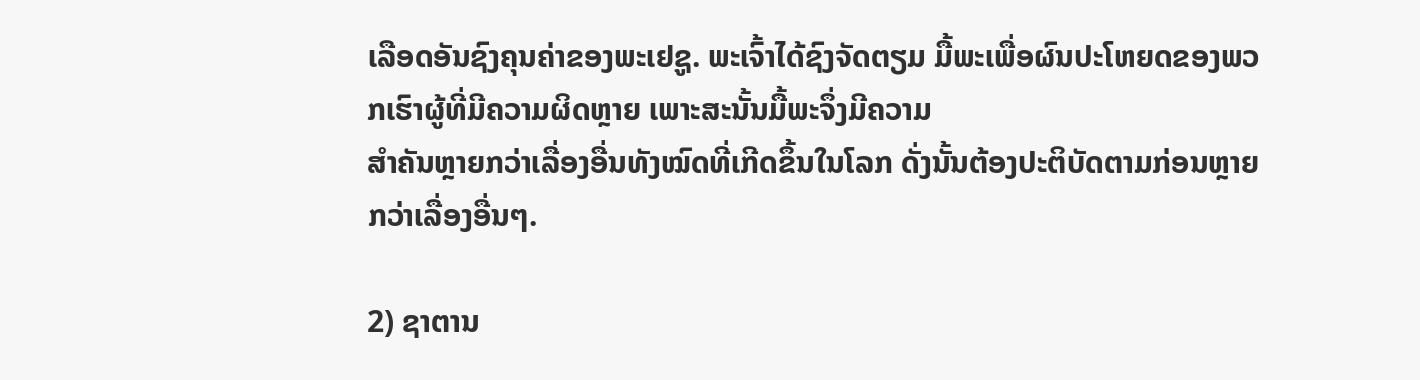ເລືອດອັນຊົງຄຸນຄ່າຂອງພະເຢຊູ. ພະເຈົ້າໄດ້ຊົງຈັດຕຽມ ມື້ພະເພື່ອຜົນປະໂຫຍດຂອງພວກເຮົາຜູ້ທີ່ມີຄວາມຜິດຫຼາຍ ເພາະສະນັ້ນມື້ພະຈຶ່ງມີຄວາມ
ສຳຄັນຫຼາຍກວ່າເລື່ອງອື່ນທັງໝົດທີ່ເກີດຂຶ້ນໃນໂລກ ດັ່ງນັ້ນຕ້ອງປະຕິບັດຕາມກ່ອນຫຼາຍ ກວ່າເລື່ອງອື່ນໆ.

2) ຊາຕານ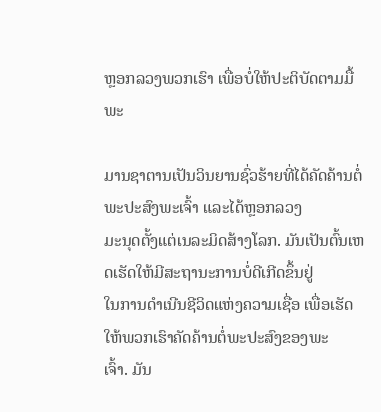ຫຼອກລວງພວກເຮົາ ເພື່ອບໍ່ໃຫ້ປະຕິບັດຕາມມື້ພະ

ມານຊາຕານເປັນວິນຍານຊົ່ວຮ້າຍທີ່ໄດ້ຄັດຄ້ານຕໍ່ພະປະສົງພະເຈົ້າ ແລະໄດ້ຫຼອກລວງ
ມະນຸດຕັ້ງແຕ່ເນລະມິດສ້າງໂລກ. ມັນເປັນຕົ້ນເຫດເຮັດໃຫ້ມີສະຖານະການບໍ່ດີເກີດຂຶ້ນຢູ່
ໃນການດຳເນີນຊີວິດແຫ່ງຄວາມເຊື່ອ ເພື່ອເຮັດໃຫ້ພວກເຮົາຄັດຄ້ານຕໍ່ພະປະສົງຂອງພະ
ເຈົ້າ. ມັນ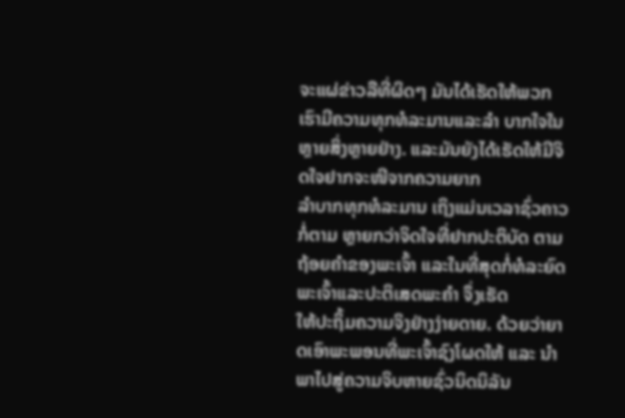ຈະແຜ່ຂ່າວລືທີ່ຜິດໆ ມັນໄດ້ເຮັດໃຫ້ພວກເຮົາມີຄວາມທຸກທໍລະມານແລະລຳ ບາກໃຈໃນຫຼາຍສິ່ງຫຼາຍຢ່າງ. ແລະມັນຍັງໄດ້ເຮັດໃຫ້ມີຈິດໃຈຢາກຈະໜີຈາກຄວາມຍາກ
ລຳບາກທຸກທໍລະມານ ເຖິງແມ່ນເວລາຊົ່ວຄາວກໍ່ຕາມ ຫຼາຍກວ່າຈິດໃຈທີ່ຢາກປະຕິບັດ ຕາມຖ້ອຍຄຳຂອງພະເຈົ້າ ແລະໃນທີ່ສຸດກໍ່ທໍລະຍົດພະເຈົ້າແລະປະຕິເສດພະຄຳ ຈຶ່ງເຮັດ
ໃຫ້ປະຖິ້ມຄວາມຈິງຢ່າງງ່າຍດາຍ. ດ້ວຍວ່າຍາດເອົາພະພອນທີ່ພະເຈົ້າຊົງໂຜດໃຫ້ ແລະ ນຳພາໄປສູ່ຄວາມຈິບຫາຍຊົ່ວນິດນິລັນ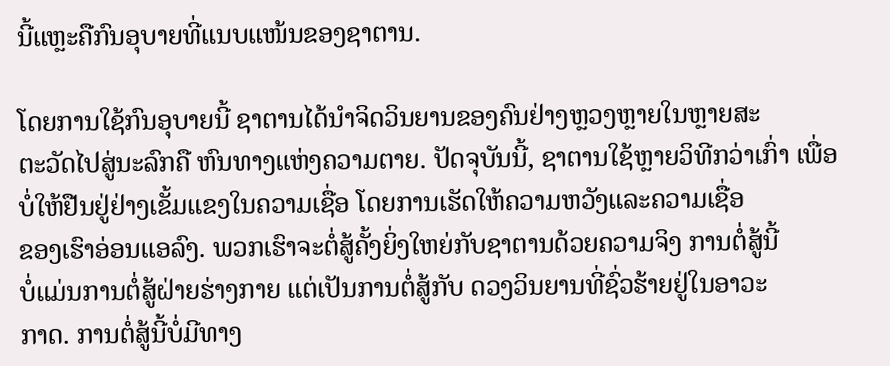ນີ້ແຫຼະຄືກົນອຸບາຍທີ່ແນບແໜ້ນຂອງຊາຕານ.

ໂດຍການໃຊ້ກົນອຸບາຍນີ້ ຊາຕານໄດ້ນຳຈິດວິນຍານຂອງຄົນຢ່າງຫຼວງຫຼາຍໃນຫຼາຍສະ
ຕະວັດໄປສູ່ນະລົກຄື ຫົນທາງແຫ່ງຄວາມຕາຍ. ປັດຈຸບັນນີ້, ຊາຕານໃຊ້ຫຼາຍວິທີກວ່າເກົ່າ ເພື່ອບໍ່ໃຫ້ຢືນຢູ່ຢ່າງເຂັ້ມແຂງໃນຄວາມເຊື່ອ ໂດຍການເຮັດໃຫ້ຄວາມຫວັງແລະຄວາມເຊື່ອ
ຂອງເຮົາອ່ອນແອລົງ. ພວກເຮົາຈະຕໍ່ສູ້ຄັ້ງຍິ່ງໃຫຍ່ກັບຊາຕານດ້ວຍຄວາມຈິງ ການຕໍ່ສູ້ນີ້
ບໍ່ແມ່ນການຕໍ່ສູ້ຝ່າຍຮ່າງກາຍ ແຕ່ເປັນການຕໍ່ສູ້ກັບ ດວງວິນຍານທີ່ຊົ່ວຮ້າຍຢູ່ໃນອາວະ
ກາດ. ການຕໍ່ສູ້ນີ້ບໍ່ມີທາງ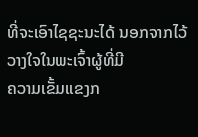ທີ່ຈະເອົາໄຊຊະນະໄດ້ ນອກຈາກໄວ້ວາງໃຈໃນພະເຈົ້າຜູ້ທີ່ມີ
ຄວາມເຂັ້ມແຂງກ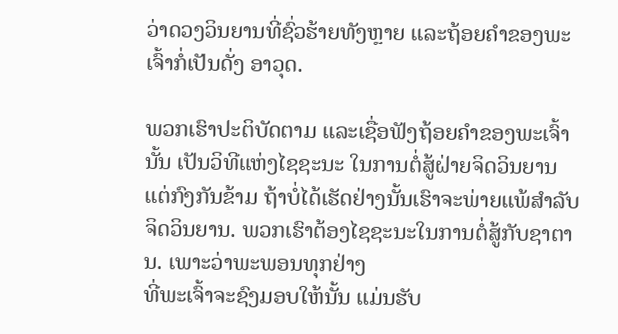ວ່າດວງວິນຍານທີ່ຊົ່ວຮ້າຍທັງຫຼາຍ ແລະຖ້ອຍຄຳຂອງພະເຈົ້າກໍ່ເປັນດັ່ງ ອາວຸດ.

ພວກເຮົາປະຕິບັດຕາມ ແລະເຊື່ອຟັງຖ້ອຍຄຳຂອງພະເຈົ້ານັ້ນ ເປັນວິທີແຫ່ງໄຊຊະນະ ໃນການຕໍ່ສູ້ຝ່າຍຈິດວິນຍານ ແຕ່ກົງກັນຂ້າມ ຖ້າບໍ່ໄດ້ເຮັດຢ່າງນັ້ນເຮົາຈະພ່າຍແພ້ສຳລັບຈິດວິນຍານ. ພວກເຮົາຕ້ອງໄຊຊະນະໃນການຕໍ່ສູ້ກັບຊາຕານ. ເພາະວ່າພະພອນທຸກຢ່າງ
ທີ່ພະເຈົ້າຈະຊົງມອບໃຫ້ນັ້ນ ແມ່ນຮັບ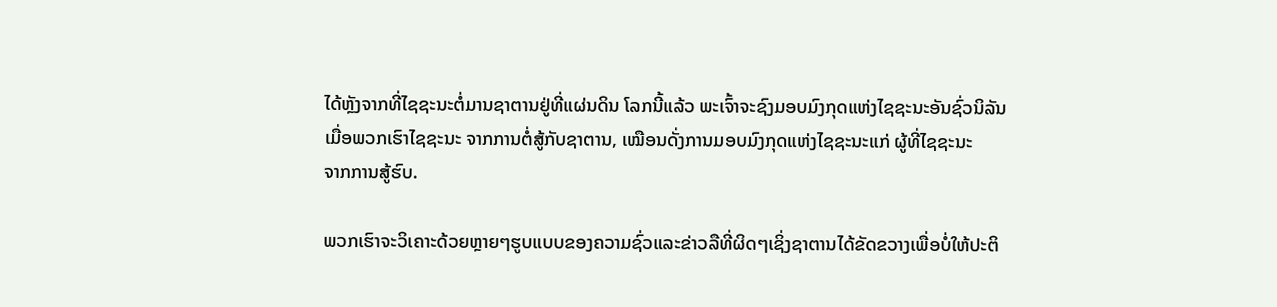ໄດ້ຫຼັງຈາກທີ່ໄຊຊະນະຕໍ່ມານຊາຕານຢູ່ທີ່ແຜ່ນດິນ ໂລກນີ້ແລ້ວ ພະເຈົ້າຈະຊົງມອບມົງກຸດແຫ່ງໄຊຊະນະອັນຊົ່ວນິລັນເມື່ອພວກເຮົາໄຊຊະນະ ຈາກການຕໍ່ສູ້ກັບຊາຕານ, ເໝືອນດັ່ງການມອບມົງກຸດແຫ່ງໄຊຊະນະແກ່ ຜູ້ທີ່ໄຊຊະນະ
ຈາກການສູ້ຮົບ.

ພວກເຮົາຈະວິເຄາະດ້ວຍຫຼາຍໆຮູບແບບຂອງຄວາມຊົ່ວແລະຂ່າວລືທີ່ຜິດໆເຊິ່ງຊາຕານໄດ້ຂັດຂວາງເພື່ອບໍ່ໃຫ້ປະຕິ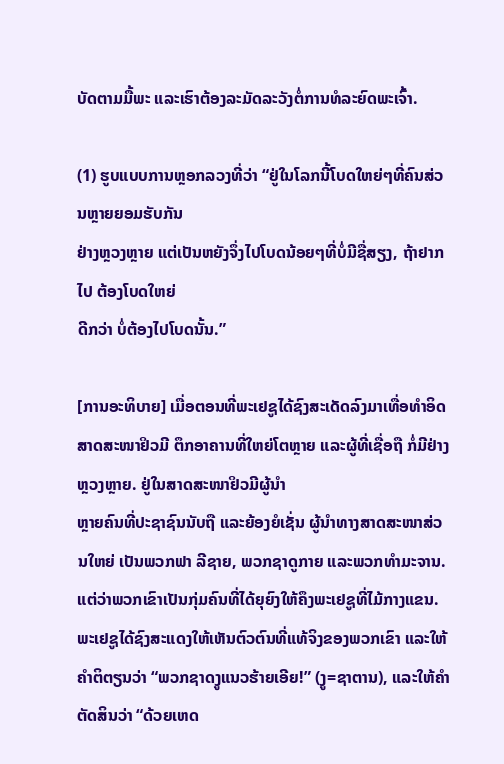ບັດຕາມມື້ພະ ແລະເຮົາຕ້ອງລະມັດລະວັງຕໍ່ການທໍລະຍົດພະເຈົ້າ.

(1) ຮູບແບບການຫຼອກລວງທີ່ວ່າ “ຢູ່ໃນໂລກນີ້ໂບດໃຫຍ່ໆທີ່ຄົນສ່ວນຫຼາຍຍອມຮັບກັນ
ຢ່າງຫຼວງຫຼາຍ ແຕ່ເປັນຫຍັງຈຶ່ງໄປໂບດນ້ອຍໆທີ່ບໍ່ມີຊື່ສຽງ, ຖ້າຢາກໄປ ຕ້ອງໂບດໃຫຍ່
ດີກວ່າ ບໍ່ຕ້ອງໄປໂບດນັ້ນ.”

[ການອະທິບາຍ] ເມື່ອຕອນທີ່ພະເຢຊູໄດ້ຊົງສະເດັດລົງມາເທື່ອທຳອິດ ສາດສະໜາຢິວມີ ຕຶກອາຄານທີ່ໃຫຍ່ໂຕຫຼາຍ ແລະຜູ້ທີ່ເຊື່ອຖື ກໍ່ມີຢ່າງຫຼວງຫຼາຍ. ຢູ່ໃນສາດສະໜາຢິວມີຜູ້ນຳ
ຫຼາຍຄົນທີ່ປະຊາຊົນນັບຖື ແລະຍ້ອງຍໍເຊັ່ນ ຜູ້ນຳທາງສາດສະໜາສ່ວນໃຫຍ່ ເປັນພວກຟາ ລີຊາຍ, ພວກຊາດູກາຍ ແລະພວກທຳມະຈານ. ແຕ່ວ່າພວກເຂົາເປັນກຸ່ມຄົນທີ່ໄດ້ຍຸຍົງໃຫ້ຄຶງພະເຢຊູທີ່ໄມ້ກາງແຂນ. ພະເຢຊູໄດ້ຊົງສະແດງໃຫ້ເຫັນຕົວຕົນທີ່ແທ້ຈິງຂອງພວກເຂົາ ແລະໃຫ້ຄຳຕິຕຽນວ່າ “ພວກຊາດງູແນວຮ້າຍເອີຍ!” (ງູ=ຊາຕານ), ແລະໃຫ້ຄຳຕັດສິນວ່າ “ດ້ວຍເຫດ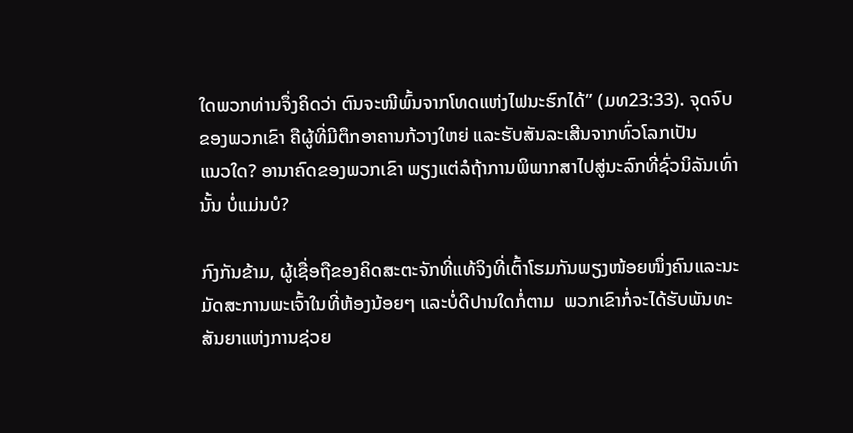ໃດພວກທ່ານຈຶ່ງຄິດວ່າ ຕົນຈະໜີພົ້ນຈາກໂທດແຫ່ງໄຟນະຮົກໄດ້” (ມທ23:33). ຈຸດຈົບຂອງພວກເຂົາ ຄືຜູ້ທີ່ມີຕຶກອາຄານກ້ວາງໃຫຍ່ ແລະຮັບສັນລະເສີນຈາກທົ່ວໂລກເປັນ
ແນວໃດ? ອານາຄົດຂອງພວກເຂົາ ພຽງແຕ່ລໍຖ້າການພິພາກສາໄປສູ່ນະລົກທີ່ຊົ່ວນິລັນເທົ່ານັ້ນ ບໍ່ແມ່ນບໍ?

ກົງກັນຂ້າມ, ຜູ້ເຊື່ອຖືຂອງຄິດສະຕະຈັກທີ່ແທ້ຈິງທີ່ເຕົ້າໂຮມກັນພຽງໜ້ອຍໜຶ່ງຄົນແລະນະ
ມັດສະການພະເຈົ້າໃນທີ່ຫ້ອງນ້ອຍໆ ແລະບໍ່ດີປານໃດກໍ່ຕາມ  ພວກເຂົາກໍ່ຈະໄດ້ຮັບພັນທະ ສັນຍາແຫ່ງການຊ່ວຍ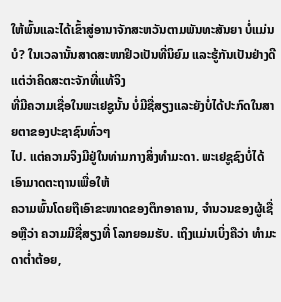ໃຫ້ພົ້ນແລະໄດ້ເຂົ້າສູ່ອານາຈັກສະຫວັນຕາມພັນທະສັນຍາ ບໍ່ແມ່ນບໍ? ໃນເວລານັ້ນສາດສະໜາຢິວເປັນທີ່ນິຍົມ ແລະຮູ້ກັນເປັນຢ່າງດີ ແຕ່ວ່າຄິດສະຕະຈັກທີ່ແທ້ຈິງ
ທີ່ມີຄວາມເຊື່ອໃນພະເຢຊູນັ້ນ ບໍ່ມີຊື່ສຽງແລະຍັງບໍ່ໄດ້ປະກົດໃນສາຍຕາຂອງປະຊາຊົນທົ່ວໆ
ໄປ. ແຕ່ຄວາມຈິງມີຢູ່ໃນທ່າມກາງສິ່ງທຳມະດາ. ພະເຢຊູຊົງບໍ່ໄດ້ເອົາມາດຕະຖານເພື່ອໃຫ້
ຄວາມພົ້ນໂດຍຖືເອົາຂະໜາດຂອງຕຶກອາຄານ, ຈຳນວນຂອງຜູ້ເຊື່ອຫຼືວ່າ ຄວາມມີຊື່ສຽງທີ່ ໂລກຍອມຮັບ. ເຖິງແມ່ນເບິ່ງຄືວ່າ ທຳມະດາຕໍ່າຕ້ອຍ,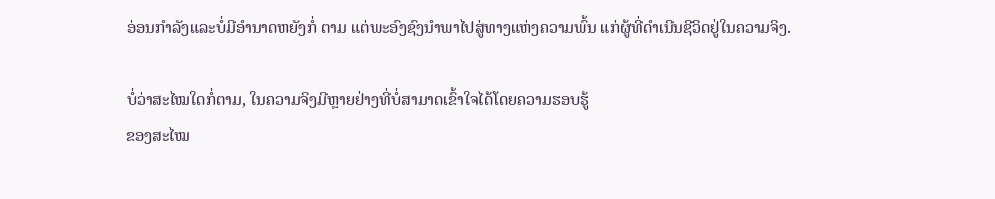ອ່ອນກຳລັງແລະບໍ່ມີອຳນາດຫຍັງກໍ່ ຕາມ ແຕ່ພະອົງຊົງນຳພາໄປສູ່ທາງແຫ່ງຄວາມພົ້ນ ແກ່ຜູ້ທີ່ດຳເນີນຊີວິດຢູ່ໃນຄວາມຈິງ.

ບໍ່ວ່າສະໄໝໃດກໍ່ຕາມ, ໃນຄວາມຈິງມີຫຼາຍຢ່າງທີ່ບໍ່ສາມາດເຂົ້າໃຈໄດ້ໂດຍຄວາມຮອບຮູ້
ຂອງສະໄໝ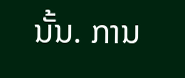ນັ້ນ. ການ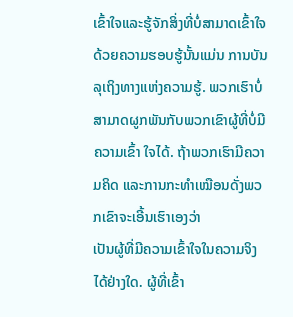ເຂົ້າໃຈແລະຮູ້ຈັກສິ່ງທີ່ບໍ່ສາມາດເຂົ້າໃຈດ້ວຍຄວາມຮອບຮູ້ນັ້ນແມ່ນ ການບັນລຸເຖິງທາງແຫ່ງຄວາມຮູ້. ພວກເຮົາບໍ່ສາມາດຜູກພັນກັບພວກເຂົາຜູ້ທີ່ບໍ່ມີຄວາມເຂົ້າ ໃຈໄດ້. ຖ້າພວກເຮົາມີຄວາມຄິດ ແລະການກະທຳເໝືອນດັ່ງພວກເຂົາຈະເອີ້ນເຮົາເອງວ່າ
ເປັນຜູ້ທີ່ມີຄວາມເຂົ້າໃຈໃນຄວາມຈິງໄດ້ຢ່າງໃດ. ຜູ້ທີ່ເຂົ້າ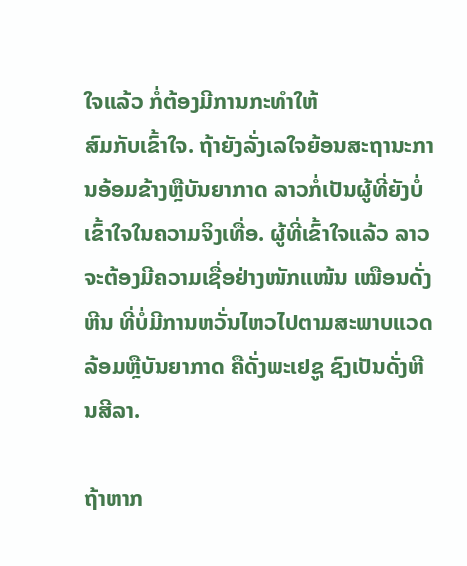ໃຈແລ້ວ ກໍ່ຕ້ອງມີການກະທຳໃຫ້
ສົມກັບເຂົ້າໃຈ. ຖ້າຍັງລັ່ງເລໃຈຍ້ອນສະຖານະການອ້ອມຂ້າງຫຼືບັນຍາກາດ ລາວກໍ່ເປັນຜູ້ທີ່ຍັງບໍ່ເຂົ້າໃຈໃນຄວາມຈິງເທື່ອ. ຜູ້ທີ່ເຂົ້າໃຈແລ້ວ ລາວຈະຕ້ອງມີຄວາມເຊື່ອຢ່າງໜັກແໜ້ນ ເໝືອນດັ່ງຫີນ ທີ່ບໍ່ມີການຫວັ່ນໄຫວໄປຕາມສະພາບແວດລ້ອມຫຼືບັນຍາກາດ ຄືດັ່ງພະເຢຊູ ຊົງເປັນດັ່ງຫີນສີລາ.

ຖ້າຫາກ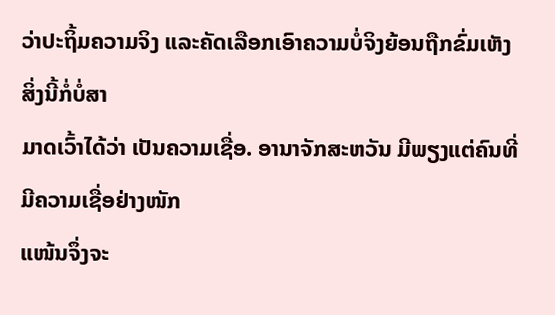ວ່າປະຖິ້ມຄວາມຈິງ ແລະຄັດເລືອກເອົາຄວາມບໍ່ຈິງຍ້ອນຖືກຂົ່ມເຫັງ ສິ່ງນີ້ກໍ່ບໍ່ສາ
ມາດເວົ້າໄດ້ວ່າ ເປັນຄວາມເຊື່ອ. ອານາຈັກສະຫວັນ ມີພຽງແຕ່ຄົນທີ່ມີຄວາມເຊື່ອຢ່າງໜັກ
ແໜ້ນຈຶ່ງຈະ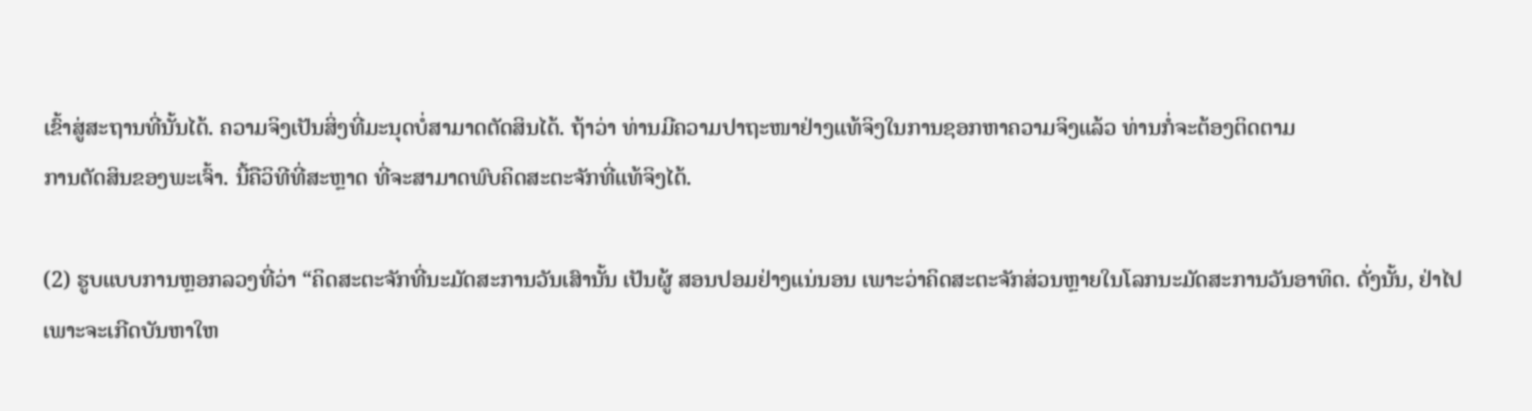ເຂົ້າສູ່ສະຖານທີ່ນັ້ນໄດ້. ຄວາມຈິງເປັນສິ່ງທີ່ມະນຸດບໍ່ສາມາດຕັດສິນໄດ້. ຖ້າວ່າ ທ່ານມີຄວາມປາຖະໜາຢ່າງແທ້ຈິງໃນການຊອກຫາຄວາມຈິງແລ້ວ ທ່ານກໍ່ຈະຕ້ອງຕິດຕາມ
ການຕັດສິນຂອງພະເຈົ້າ. ນີ້ຄືວິທີທີ່ສະຫຼາດ ທີ່ຈະສາມາດພົບຄິດສະຕະຈັກທີ່ແທ້ຈິງໄດ້.

(2) ຮູບແບບການຫຼອກລວງທີ່ວ່າ “ຄິດສະຕະຈັກທີ່ນະມັດສະການວັນເສົານັ້ນ ເປັນຜູ້ ສອນປອມຢ່າງແນ່ນອນ ເພາະວ່າຄິດສະຕະຈັກສ່ວນຫຼາຍໃນໂລກນະມັດສະການວັນອາທິດ. ດັ່ງນັ້ນ, ຢ່າໄປ ເພາະຈະເກີດບັນຫາໃຫ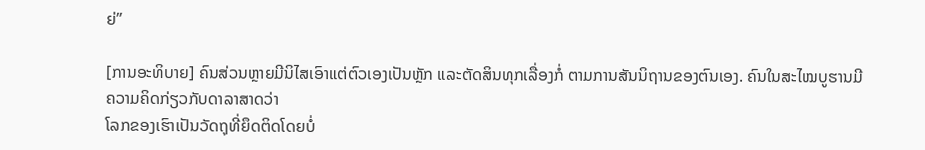ຍ່”

[ການອະທິບາຍ] ຄົນສ່ວນຫຼາຍມີນິໄສເອົາແຕ່ຕົວເອງເປັນຫຼັກ ແລະຕັດສິນທຸກເລື່ອງກໍ່ ຕາມການສັນນິຖານຂອງຕົນເອງ. ຄົນໃນສະໄໝບູຮານມີຄວາມຄິດກ່ຽວກັບດາລາສາດວ່າ
ໂລກຂອງເຮົາເປັນວັດຖຸທີ່ຍຶດຕິດໂດຍບໍ່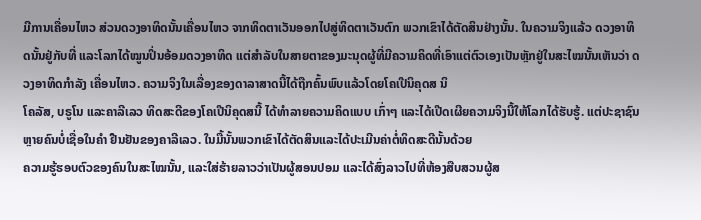ມີການເຄື່ອນໄຫວ ສ່ວນດວງອາທິດນັ້ນເຄື່ອນໄຫວ ຈາກທິດຕາເວັນອອກໄປສູ່ທິດຕາເວັນຕົກ ພວກເຂົາໄດ້ຕັດສິນຢ່າງນັ້ນ. ໃນຄວາມຈິງແລ້ວ ດວງອາທິດນັ້ນຢູ່ກັບທີ່ ແລະໂລກໄດ້ໝູນປິ່ນອ້ອມດວງອາທິດ ແຕ່ສຳລັບໃນສາຍຕາຂອງມະນຸດຜູ້ທີ່ມີຄວາມຄິດທີ່ເອົາແຕ່ຕົວເອງເປັນຫຼັກຢູ່ໃນສະໄໝນັ້ນເຫັນວ່າ ດວງອາທິດກຳລັງ ເຄື່ອນໄຫວ. ຄວາມຈິງໃນເລື່ອງຂອງດາລາສາດນີ້ໄດ້ຖືກຄົ້ນພົບແລ້ວໂດຍໂຄເປີນິຄຸດສ ນິ
ໂຄລັສ, ບຣູໂນ ແລະຄາລີເລວ ທິດສະດີຂອງໂຄເປີນິຄຸດສນີ້ ໄດ້ທຳລາຍຄວາມຄິດແບບ ເກົ່າໆ ແລະໄດ້ເປີດເຜີຍຄວາມຈິງນີ້ໃຫ້ໂລກໄດ້ຮັບຮູ້. ແຕ່ປະຊາຊົນຫຼາຍຄົນບໍ່ເຊື່ອໃນຄຳ ຢືນຢັນຂອງຄາລີເລວ. ໃນມື້ນັ້ນພວກເຂົາໄດ້ຕັດສິນແລະໄດ້ປະເມີນຄ່າຕໍ່ທິດສະດີນັ້ນດ້ວຍ
ຄວາມຮູ້ຮອບຕົວຂອງຄົນໃນສະໄໝນັ້ນ, ແລະໃສ່ຮ້າຍລາວວ່າເປັນຜູ້ສອນປອມ ແລະໄດ້ສົ່ງລາວໄປທີ່ຫ້ອງສືບສວນຜູ້ສ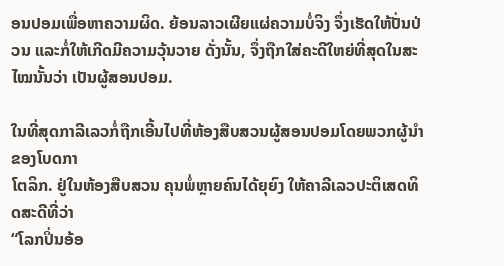ອນປອມເພື່ອຫາຄວາມຜິດ. ຍ້ອນລາວເຜີຍແຜ່ຄວາມບໍ່ຈິງ ຈຶ່ງເຮັດໃຫ້ປັ່ນປ່ວນ ແລະກໍ່ໃຫ້ເກີດມີຄວາມວຸ້ນວາຍ ດັ່ງນັ້ນ, ຈຶ່ງຖືກໃສ່ຄະດີໃຫຍ່ທີ່ສຸດໃນສະໄໝນັ້ນວ່າ ເປັນຜູ້ສອນປອມ.

ໃນທີ່ສຸດກາລີເລວກໍ່ຖືກເອີ້ນໄປທີ່ຫ້ອງສືບສວນຜູ້ສອນປອມໂດຍພວກຜູ້ນຳຂອງໂບດກາ
ໂຕລິກ. ຢູ່ໃນຫ້ອງສືບສວນ ຄຸນພໍ່ຫຼາຍຄົນໄດ້ຍຸຍົງ ໃຫ້ຄາລີເລວປະຕິເສດທິດສະດີທີ່ວ່າ
“ໂລກປິ່ນອ້ອ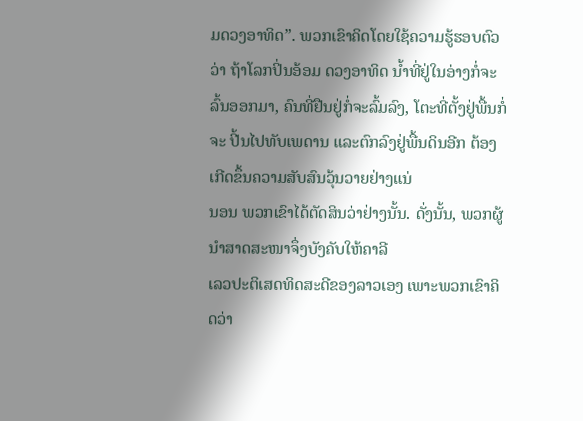ມດວງອາທິດ”. ພວກເຂົາຄິດໂດຍໃຊ້ຄວາມຮູ້ຮອບຕົວວ່າ ຖ້າໂລກປິ່ນອ້ອມ ດວງອາທິດ ນໍ້າທີ່ຢູ່ໃນອ່າງກໍ່ຈະລົ້ນອອກມາ, ຄົນທີ່ຢືນຢູ່ກໍ່ຈະລົ້ມລົງ, ໂຕະທີ່ຕັ້ງຢູ່ພື້ນກໍ່ຈະ ປີ້ນໄປທັບເພດານ ແລະຕົກລົງຢູ່ພື້ນດິນອີກ ຕ້ອງເກີດຂຶ້ນຄວາມສັບສົນວຸ້ນວາຍຢ່າງແນ່
ນອນ ພວກເຂົາໄດ້ຕັດສິນວ່າຢ່າງນັ້ນ. ດັ່ງນັ້ນ, ພວກຜູ້ນໍາສາດສະໜາຈຶ່ງບັງຄັບໃຫ້ຄາລີ
ເລວປະຕິເສດທິດສະດີຂອງລາວເອງ ເພາະພວກເຂົາຄິດວ່າ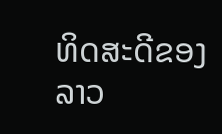ທິດສະດີຂອງລາວ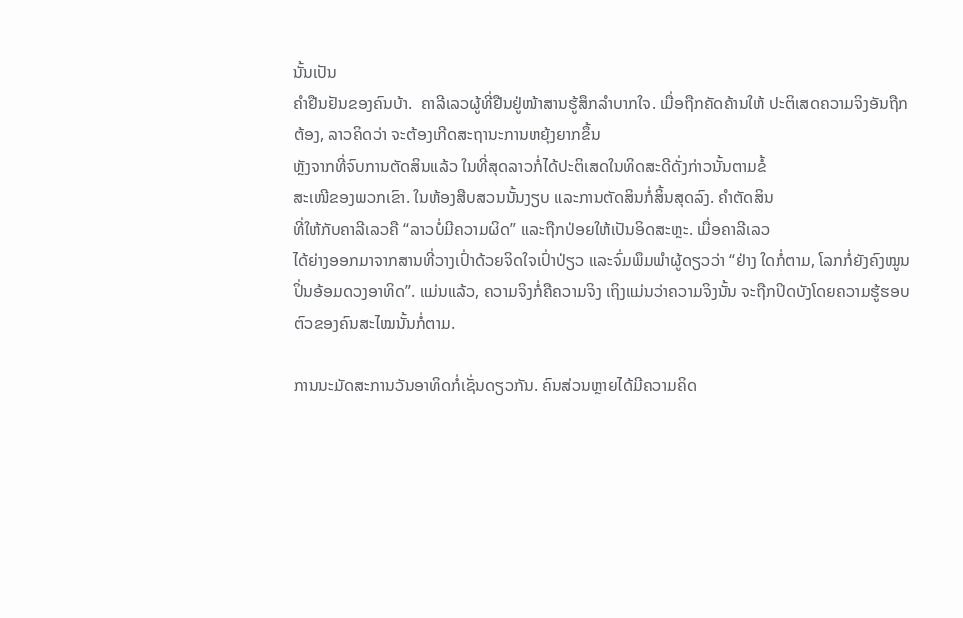ນັ້ນເປັນ
ຄຳຢືນຢັນຂອງຄົນບ້າ.  ຄາລີເລວຜູ້ທີ່ຢືນຢູ່ໜ້າສານຮູ້ສຶກລຳບາກໃຈ. ເມື່ອຖືກຄັດຄ້ານໃຫ້ ປະຕິເສດຄວາມຈິງອັນຖືກຕ້ອງ, ລາວຄິດວ່າ ຈະຕ້ອງເກີດສະຖານະການຫຍຸ້ງຍາກຂຶ້ນ
ຫຼັງຈາກທີ່ຈົບການຕັດສິນແລ້ວ ໃນທີ່ສຸດລາວກໍ່ໄດ້ປະຕິເສດໃນທິດສະດີດັ່ງກ່າວນັ້ນຕາມຂໍ້
ສະເໜີຂອງພວກເຂົາ. ໃນຫ້ອງສືບສວນນັ້ນງຽບ ແລະການຕັດສິນກໍ່ສິ້ນສຸດລົງ. ຄຳຕັດສິນ
ທີ່ໃຫ້ກັບຄາລີເລວຄື “ລາວບໍ່ມີຄວາມຜິດ” ແລະຖືກປ່ອຍໃຫ້ເປັນອິດສະຫຼະ. ເມື່ອຄາລີເລວ
ໄດ້ຍ່າງອອກມາຈາກສານທີ່ວາງເປົ່າດ້ວຍຈິດໃຈເປົ່າປ່ຽວ ແລະຈົ່ມພຶມພໍາຜູ້ດຽວວ່າ “ຢ່າງ ໃດກໍ່ຕາມ, ໂລກກໍ່ຍັງຄົງໝູນປິ່ນອ້ອມດວງອາທິດ”. ແມ່ນແລ້ວ, ຄວາມຈິງກໍ່ຄືຄວາມຈິງ ເຖິງແມ່ນວ່າຄວາມຈິງນັ້ນ ຈະຖືກປິດບັງໂດຍຄວາມຮູ້ຮອບຕົວຂອງຄົນສະໄໝນັ້ນກໍ່ຕາມ.

ການນະມັດສະການວັນອາທິດກໍ່ເຊັ່ນດຽວກັນ. ຄົນສ່ວນຫຼາຍໄດ້ມີຄວາມຄິດ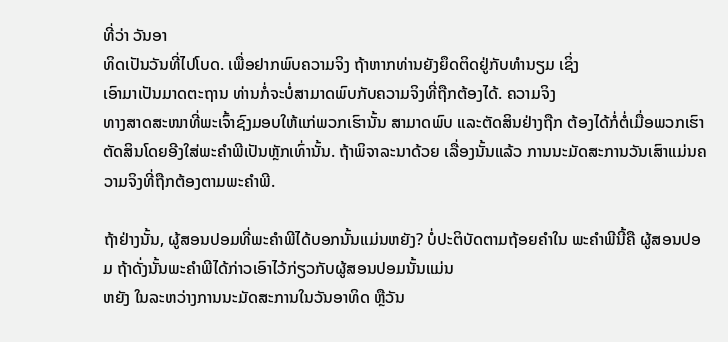ທີ່ວ່າ ວັນອາ
ທິດເປັນວັນທີ່ໄປໂບດ. ເພື່ອຢາກພົບຄວາມຈິງ ຖ້າຫາກທ່ານຍັງຍຶດຕິດຢູ່ກັບທໍານຽມ ເຊິ່ງ
ເອົາມາເປັນມາດຕະຖານ ທ່ານກໍ່ຈະບໍ່ສາມາດພົບກັບຄວາມຈິງທີ່ຖືກຕ້ອງໄດ້. ຄວາມຈິງ
ທາງສາດສະໜາທີ່ພະເຈົ້າຊົງມອບໃຫ້ແກ່ພວກເຮົານັ້ນ ສາມາດພົບ ແລະຕັດສິນຢ່າງຖືກ ຕ້ອງໄດ້ກໍ່ຕໍ່ເມື່ອພວກເຮົາຕັດສິນໂດຍອີງໃສ່ພະຄຳພີເປັນຫຼັກເທົ່ານັ້ນ. ຖ້າພິຈາລະນາດ້ວຍ ເລື່ອງນັ້ນແລ້ວ ການນະມັດສະການວັນເສົາແມ່ນຄວາມຈິງທີ່ຖືກຕ້ອງຕາມພະຄຳພີ.

ຖ້າຢ່າງນັ້ນ, ຜູ້ສອນປອມທີ່ພະຄຳພີໄດ້ບອກນັ້ນແມ່ນຫຍັງ? ບໍ່ປະຕິບັດຕາມຖ້ອຍຄຳໃນ ພະຄຳພີນີ້ຄື ຜູ້ສອນປອມ ຖ້າດັ່ງນັ້ນພະຄຳພີໄດ້ກ່າວເອົາໄວ້ກ່ຽວກັບຜູ້ສອນປອມນັ້ນແມ່ນ
ຫຍັງ ໃນລະຫວ່າງການນະມັດສະການໃນວັນອາທິດ ຫຼືວັນ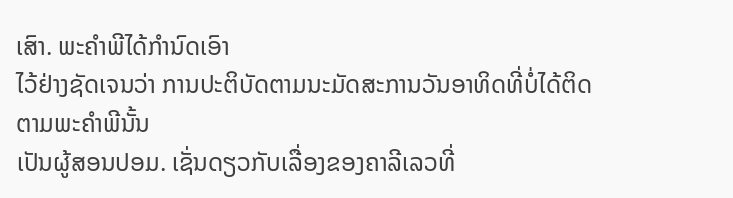ເສົາ. ພະຄຳພີໄດ້ກຳນົດເອົາ
ໄວ້ຢ່າງຊັດເຈນວ່າ ການປະຕິບັດຕາມນະມັດສະການວັນອາທິດທີ່ບໍ່ໄດ້ຕິດຕາມພະຄຳພີນັ້ນ
ເປັນຜູ້ສອນປອມ. ເຊັ່ນດຽວກັບເລື່ອງຂອງຄາລີເລວທີ່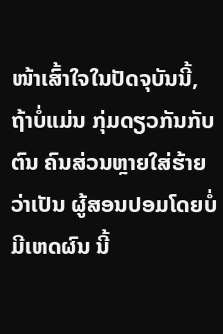ໜ້າເສົ້າໃຈໃນປັດຈຸບັນນີ້, ຖ້າບໍ່ແມ່ນ ກຸ່ມດຽວກັນກັບຕົນ ຄົນສ່ວນຫຼາຍໃສ່ຮ້າຍວ່າເປັນ ຜູ້ສອນປອມໂດຍບໍ່ມີເຫດຜົນ ນີ້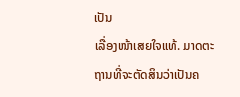ເປັນ
ເລື່ອງໜ້າເສຍໃຈແທ້. ມາດຕະຖານທີ່ຈະຕັດສິນວ່າເປັນຄ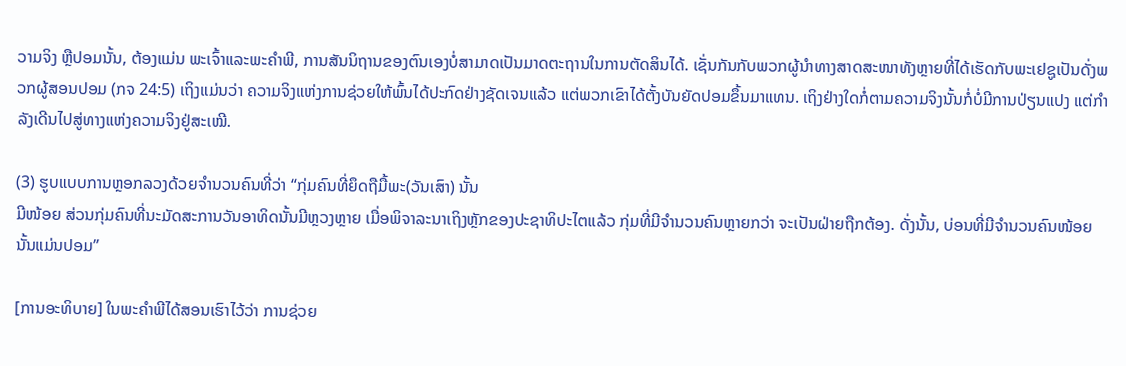ວາມຈິງ ຫຼືປອມນັ້ນ, ຕ້ອງແມ່ນ ພະເຈົ້າແລະພະຄຳພີ, ການສັນນິຖານຂອງຕົນເອງບໍ່ສາມາດເປັນມາດຕະຖານໃນການຕັດສິນໄດ້. ເຊັ່ນກັນກັບພວກຜູ້ນຳທາງສາດສະໜາທັງຫຼາຍທີ່ໄດ້ເຮັດກັບພະເຢຊູເປັນດັ່ງພວກຜູ້ສອນປອມ (ກຈ 24:5) ເຖິງແມ່ນວ່າ ຄວາມຈິງແຫ່ງການຊ່ວຍໃຫ້ພົ້ນໄດ້ປະກົດຢ່າງຊັດເຈນແລ້ວ ແຕ່ພວກເຂົາໄດ້ຕັ້ງບັນຍັດປອມຂຶ້ນມາແທນ. ເຖິງຢ່າງໃດກໍ່ຕາມຄວາມຈິງນັ້ນກໍ່ບໍ່ມີການປ່ຽນແປງ ແຕ່ກຳລັງເດີນໄປສູ່ທາງແຫ່ງຄວາມຈິງຢູ່ສະເໝີ.

(3) ຮູບແບບການຫຼອກລວງດ້ວຍຈຳນວນຄົນທີ່ວ່າ “ກຸ່ມຄົນທີ່ຍຶດຖືມື້ພະ(ວັນເສົາ) ນັ້ນ
ມີໜ້ອຍ ສ່ວນກຸ່ມຄົນທີ່ນະມັດສະການວັນອາທິດນັ້ນມີຫຼວງຫຼາຍ ເມື່ອພິຈາລະນາເຖິງຫຼັກຂອງປະຊາທິປະໄຕແລ້ວ ກຸ່ມທີ່ມີຈຳນວນຄົນຫຼາຍກວ່າ ຈະເປັນຝ່າຍຖືກຕ້ອງ. ດັ່ງນັ້ນ, ບ່ອນທີ່ມີຈຳນວນຄົນໜ້ອຍນັ້ນແມ່ນປອມ”

[ການອະທິບາຍ] ໃນພະຄຳພີໄດ້ສອນເຮົາໄວ້ວ່າ ການຊ່ວຍ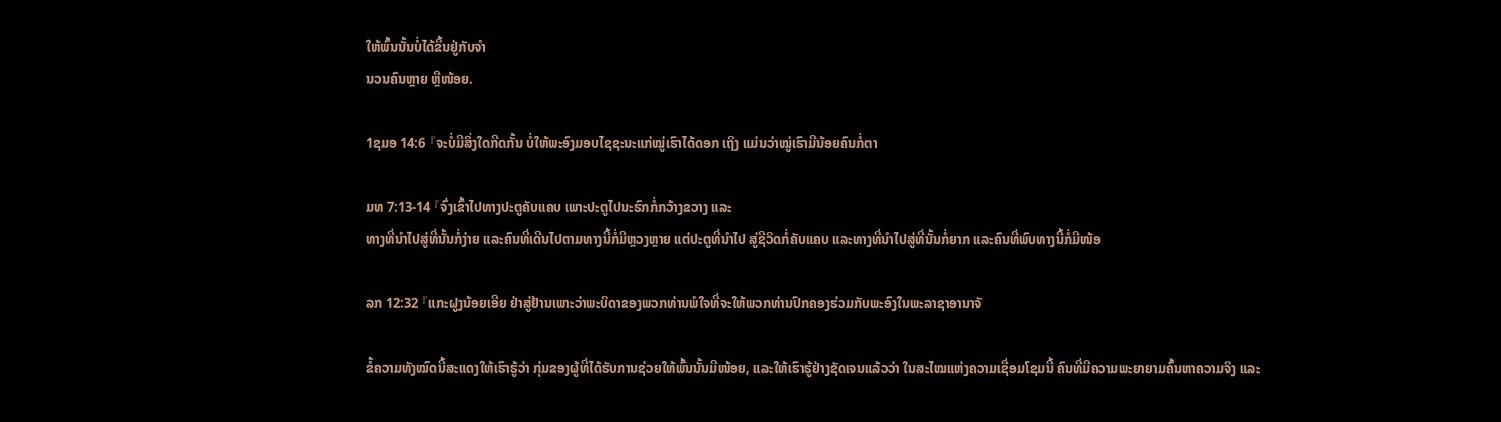ໃຫ້ພົ້ນນັ້ນບໍ່ໄດ້ຂຶ້ນຢູ່ກັບຈຳ
ນວນຄົນຫຼາຍ ຫຼືໜ້ອຍ.

1ຊມອ 14:6 『ຈະບໍ່ມີສິ່ງໃດກີດກັ້ນ ບໍ່ໃຫ້ພະອົງມອບໄຊຊະນະແກ່ໝູ່ເຮົາໄດ້ດອກ ເຖິງ ແມ່ນວ່າໝູ່ເຮົາມີນ້ອຍຄົນກໍ່ຕາ

ມທ 7:13-14 『ຈົ່ງເຂົ້າໄປທາງປະຕູຄັບແຄບ ເພາະປະຕູໄປນະຮົກກໍ່ກວ້າງຂວາງ ແລະ
ທາງທີ່ນຳໄປສູ່ທີ່ນັ້ນກໍ່ງ່າຍ ແລະຄົນທີ່ເດີນໄປຕາມທາງນີ້ກໍ່ມີຫຼວງຫຼາຍ ແຕ່ປະຕູທີ່ນຳໄປ ສູ່ຊີວິດກໍ່ຄັບແຄບ ແລະທາງທີ່ນຳໄປສູ່ທີ່ນັ້ນກໍ່ຍາກ ແລະຄົນທີ່ພົບທາງນີ້ກໍ່ມີໜ້ອ

ລກ 12:32 『ແກະຝູງນ້ອຍເອີຍ ຢ່າສູ່ຢ້ານເພາະວ່າພະບິດາຂອງພວກທ່ານພໍໃຈທີ່ຈະໃຫ້ພວກທ່ານປົກຄອງຮ່ວມກັບພະອົງໃນພະລາຊາອານາຈັ

ຂໍ້ຄວາມທັງໝົດນີ້ສະແດງໃຫ້ເຮົາຮູ້ວ່າ ກຸ່ມຂອງຜູ້ທີ່ໄດ້ຮັບການຊ່ວຍໃຫ້ພົ້ນນັ້ນມີໜ້ອຍ, ແລະໃຫ້ເຮົາຮູ້ຢ່າງຊັດເຈນແລ້ວວ່າ ໃນສະໄໝແຫ່ງຄວາມເຊື່ອມໂຊມນີ້ ຄົນທີ່ມີຄວາມພະຍາຍາມຄົ້ນຫາຄວາມຈິງ ແລະ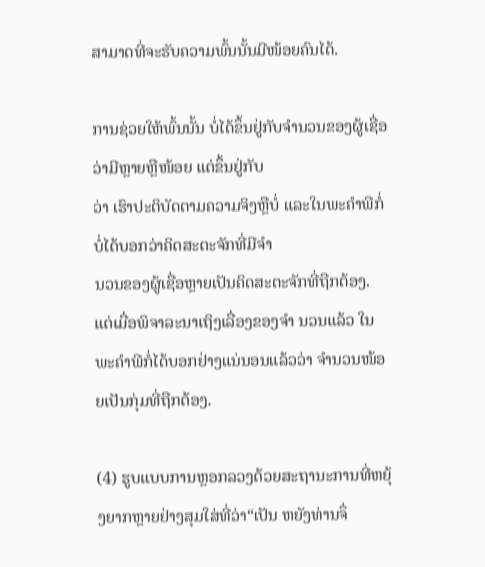ສາມາດທີ່ຈະຮັບຄວາມພົ້ນນັ້ນມີໜ້ອຍຄົນໄດ້.

ການຊ່ວຍໃຫ້ພົ້ນນັ້ນ ບໍ່ໄດ້ຂຶ້ນຢູ່ກັບຈຳນວນຂອງຜູ້ເຊື່ອວ່າມີຫຼາຍຫຼືໜ້ອຍ ແຕ່ຂຶ້ນຢູ່ກັບ
ວ່າ ເຮົາປະຕິບັດຕາມຄວາມຈິງຫຼືບໍ່ ແລະໃນພະຄຳພີກໍ່ບໍ່ໄດ້ບອກວ່າຄິດສະຕະຈັກທີ່ມີຈຳ
ນວນຂອງຜູ້ເຊື່ອຫຼາຍເປັນຄິດສະຕະຈັກທີ່ຖືກຕ້ອງ. ແຕ່ເມື່ອພິຈາລະນາເຖິງເລື່ອງຂອງຈຳ ນວນແລ້ວ ໃນພະຄຳພີກໍ່ໄດ້ບອກຢ່າງແນ່ນອນແລ້ວວ່າ ຈຳນວນໜ້ອຍເປັນກຸ່ມທີ່ຖືກຕ້ອງ.

(4) ຮູບແບບການຫຼອກລວງດ້ວຍສະຖານະການທີ່ຫຍຸ້ງຍາກຫຼາຍຢ່າງສຸມໃສ່ທີ່ວ່າ“ເປັນ ຫຍັງທ່ານຈຶ່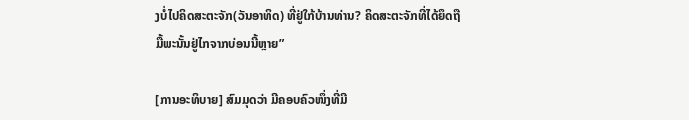ງບໍ່ໄປຄິດສະຕະຈັກ(ວັນອາທິດ) ທີ່ຢູ່ໃກ້ບ້ານທ່ານ? ຄິດສະຕະຈັກທີ່ໄດ້ຍຶດຖື
ມື້ພະນັ້ນຢູ່ໄກຈາກບ່ອນນີ້ຫຼາຍ”

[ການອະທິບາຍ] ສົມມຸດວ່າ ມີຄອບຄົວໜຶ່ງທີ່ມີ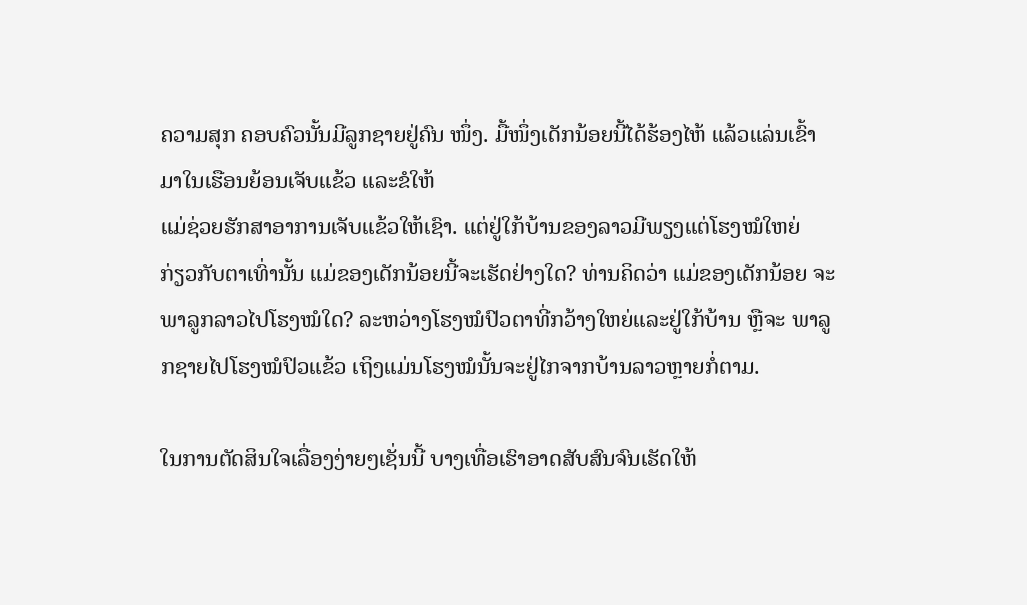ຄວາມສຸກ ຄອບຄົວນັ້ນມີລູກຊາຍຢູ່ຄົນ ໜຶ່ງ. ມື້ໜຶ່ງເດັກນ້ອຍນີ້ໄດ້ຮ້ອງໄຫ້ ແລ້ວແລ່ນເຂົ້າມາໃນເຮືອນຍ້ອນເຈັບແຂ້ວ ແລະຂໍໃຫ້
ແມ່ຊ່ວຍຮັກສາອາການເຈັບແຂ້ວໃຫ້ເຊົາ. ແຕ່ຢູ່ໃກ້ບ້ານຂອງລາວມີພຽງແຕ່ໂຮງໝໍໃຫຍ່
ກ່ຽວກັບຕາເທົ່ານັ້ນ ແມ່ຂອງເດັກນ້ອຍນີ້ຈະເຮັດຢ່າງໃດ? ທ່ານຄິດວ່າ ແມ່ຂອງເດັກນ້ອຍ ຈະພາລູກລາວໄປໂຮງໝໍໃດ? ລະຫວ່າງໂຮງໝໍປົວຕາທີ່ກວ້າງໃຫຍ່ແລະຢູ່ໃກ້ບ້ານ ຫຼືຈະ ພາລູກຊາຍໄປໂຮງໝໍປົວແຂ້ວ ເຖິງແມ່ນໂຮງໝໍນັ້ນຈະຢູ່ໄກຈາກບ້ານລາວຫຼາຍກໍ່ຕາມ.

ໃນການຕັດສິນໃຈເລື່ອງງ່າຍໆເຊັ່ນນີ້ ບາງເທື່ອເຮົາອາດສັບສົນຈົນເຮັດໃຫ້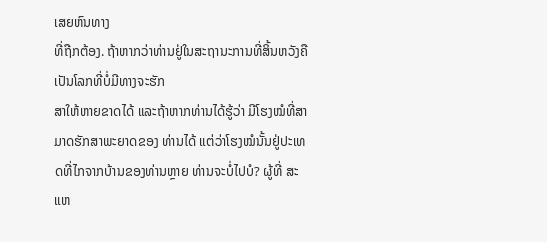ເສຍຫົນທາງ
ທີ່ຖືກຕ້ອງ. ຖ້າຫາກວ່າທ່ານຢູ່ໃນສະຖານະການທີ່ສິ້ນຫວັງຄື ເປັນໂລກທີ່ບໍ່ມີທາງຈະຮັກ
ສາໃຫ້ຫາຍຂາດໄດ້ ແລະຖ້າຫາກທ່ານໄດ້ຮູ້ວ່າ ມີໂຮງໝໍທີ່ສາມາດຮັກສາພະຍາດຂອງ ທ່ານໄດ້ ແຕ່ວ່າໂຮງໝໍນັ້ນຢູ່ປະເທດທີ່ໄກຈາກບ້ານຂອງທ່ານຫຼາຍ ທ່ານຈະບໍ່ໄປບໍ? ຜູ້ທີ່ ສະແຫ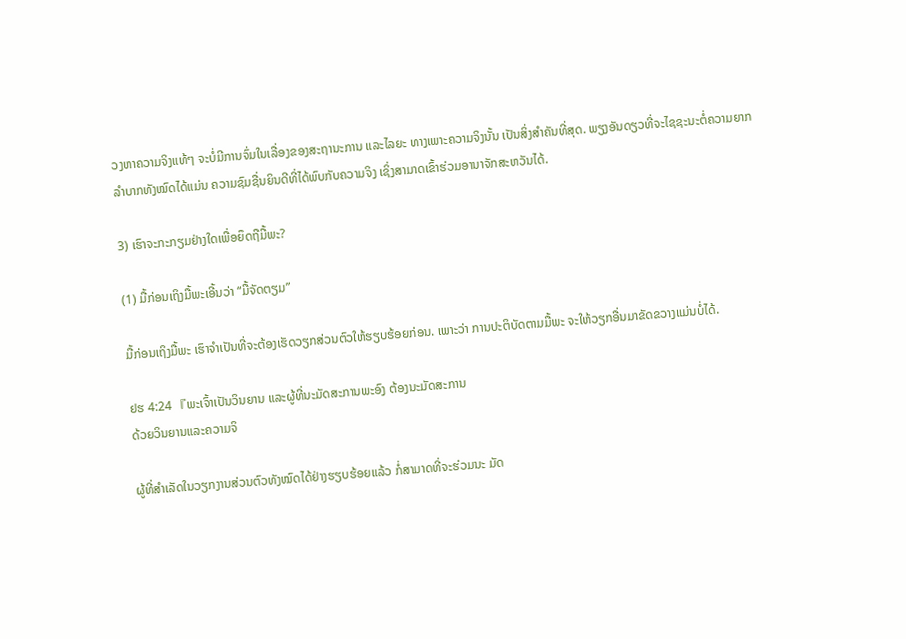ວງຫາຄວາມຈິງແທ້ໆ ຈະບໍ່ມີການຈົ່ມໃນເລື່ອງຂອງສະຖານະການ ແລະໄລຍະ ທາງເພາະຄວາມຈິງນັ້ນ ເປັນສິ່ງສຳຄັນທີ່ສຸດ. ພຽງອັນດຽວທີ່ຈະໄຊຊະນະຕໍ່ຄວາມຍາກ ລຳບາກທັງໝົດໄດ້ແມ່ນ ຄວາມຊົມຊື່ນຍິນດີທີ່ໄດ້ພົບກັບຄວາມຈິງ ເຊິ່ງສາມາດເຂົ້າຮ່ວມອານາຈັກສະຫວັນໄດ້.

3) ເຮົາຈະກະກຽມຢ່າງໃດເພື່ອຍຶດຖືມື້ພະ?

(1) ມື້ກ່ອນເຖິງມື້ພະເອີ້ນວ່າ “ມື້ຈັດຕຽມ”

ມື້ກ່ອນເຖິງມື້ພະ ເຮົາຈຳເປັນທີ່ຈະຕ້ອງເຮັດວຽກສ່ວນຕົວໃຫ້ຮຽບຮ້ອຍກ່ອນ. ເພາະວ່າ ການປະຕິບັດຕາມມື້ພະ ຈະໃຫ້ວຽກອື່ນມາຂັດຂວາງແມ່ນບໍ່ໄດ້.

ຢຮ 4:24 『ພະເຈົ້າເປັນວິນຍານ ແລະຜູ້ທີ່ນະມັດສະການພະອົງ ຕ້ອງນະມັດສະການ
ດ້ວຍວິນຍານແລະຄວາມຈິ

ຜູ້ທີ່ສຳເລັດໃນວຽກງານສ່ວນຕົວທັງໝົດໄດ້ຢ່າງຮຽບຮ້ອຍແລ້ວ ກໍ່ສາມາດທີ່ຈະຮ່ວມນະ ມັດ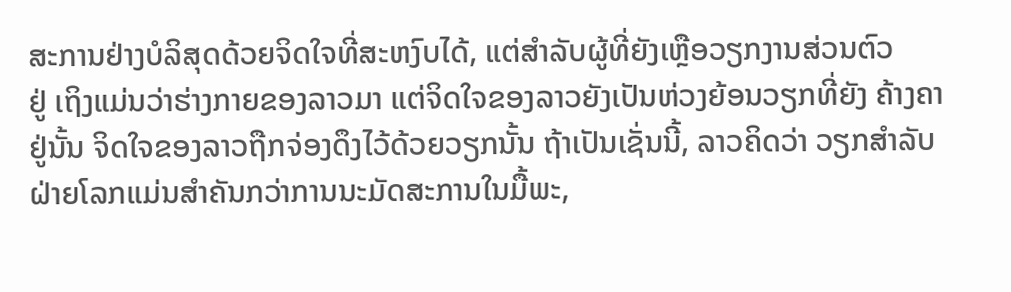ສະການຢ່າງບໍລິສຸດດ້ວຍຈິດໃຈທີ່ສະຫງົບໄດ້, ແຕ່ສຳລັບຜູ້ທີ່ຍັງເຫຼືອວຽກງານສ່ວນຕົວ
ຢູ່ ເຖິງແມ່ນວ່າຮ່າງກາຍຂອງລາວມາ ແຕ່ຈິດໃຈຂອງລາວຍັງເປັນຫ່ວງຍ້ອນວຽກທີ່ຍັງ ຄ້າງຄາຢູ່ນັ້ນ ຈິດໃຈຂອງລາວຖືກຈ່ອງດຶງໄວ້ດ້ວຍວຽກນັ້ນ ຖ້າເປັນເຊັ່ນນີ້, ລາວຄິດວ່າ ວຽກສຳລັບຝ່າຍໂລກແມ່ນສຳຄັນກວ່າການນະມັດສະການໃນມື້ພະ,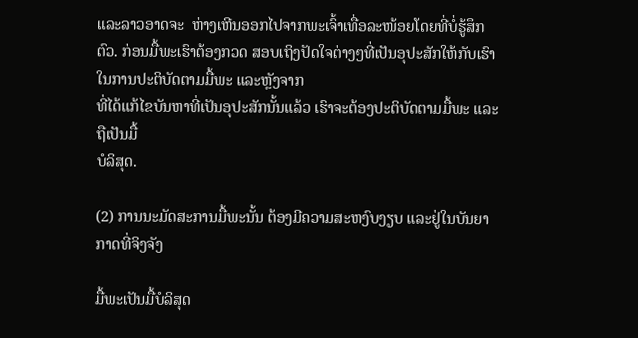ແລະລາວອາດຈະ  ຫ່າງເຫີນອອກໄປຈາກພະເຈົ້າເທື່ອລະໜ້ອຍໂດຍທີ່ບໍ່ຮູ້ສຶກຕົວ. ກ່ອນມື້ພະເຮົາຕ້ອງກວດ ສອບເຖິງປັດໃຈຕ່າງໆທີ່ເປັນອຸປະສັກໃຫ້ກັບເຮົາໃນການປະຕິບັດຕາມມື້ພະ ແລະຫຼັງຈາກ
ທີ່ໄດ້ແກ້ໄຂບັນຫາທີ່ເປັນອຸປະສັກນັ້ນແລ້ວ ເຮົາຈະຕ້ອງປະຕິບັດຕາມມື້ພະ ແລະຖືເປັນມື້
ບໍລິສຸດ.

(2) ການນະມັດສະການມື້ພະນັ້ນ ຕ້ອງມີຄວາມສະຫງົບງຽບ ແລະຢູ່ໃນບັນຍາກາດທີ່ຈິງຈັງ

ມື້ພະເປັນມື້ບໍລິສຸດ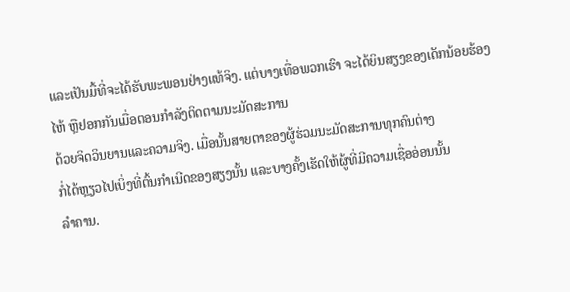ແລະເປັນມື້ທີ່ຈະໄດ້ຮັບພະພອນຢ່າງແທ້ຈິງ. ແຕ່ບາງເທື່ອພວກເຮົາ ຈະໄດ້ຍິນສຽງຂອງເດັກນ້ອຍຮ້ອງໄຫ້ ຫຼືຢອກກັນເມື່ອຕອນກຳລັງຕິດຕາມນະມັດສະການ
ດ້ວຍຈິດວິນຍານແລະຄວາມຈິງ. ເມື່ອນັ້ນສາຍຕາຂອງຜູ້ຮ່ວມນະມັດສະການທຸກຄົນຕ່າງ
ກໍ່ໄດ້ຫຼຽວໄປເບິ່ງທີ່ຕົ້ນກຳເນີດຂອງສຽງນັ້ນ ແລະບາງຄັ້ງເຮັດໃຫ້ຜູ້ທີ່ມີຄວາມເຊື່ອອ່ອນນັ້ນ
ລຳຄານ.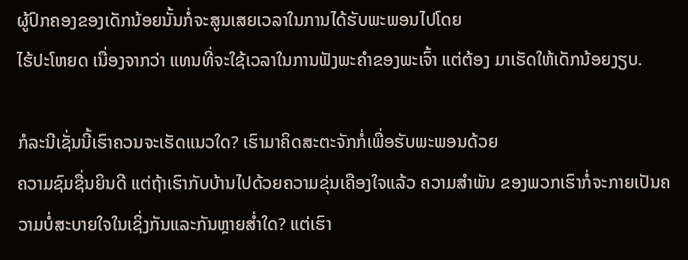ຜູ້ປົກຄອງຂອງເດັກນ້ອຍນັ້ນກໍ່ຈະສູນເສຍເວລາໃນການໄດ້ຮັບພະພອນໄປໂດຍ
ໄຮ້ປະໂຫຍດ ເນື່ອງຈາກວ່າ ແທນທີ່ຈະໃຊ້ເວລາໃນການຟັງພະຄຳຂອງພະເຈົ້າ ແຕ່ຕ້ອງ ມາເຮັດໃຫ້ເດັກນ້ອຍງຽບ.

ກໍລະນີເຊັ່ນນີ້ເຮົາຄວນຈະເຮັດແນວໃດ? ເຮົາມາຄິດສະຕະຈັກກໍ່ເພື່ອຮັບພະພອນດ້ວຍ
ຄວາມຊົມຊື່ນຍິນດີ ແຕ່ຖ້າເຮົາກັບບ້ານໄປດ້ວຍຄວາມຂຸ່ນເຄືອງໃຈແລ້ວ ຄວາມສຳພັນ ຂອງພວກເຮົາກໍ່ຈະກາຍເປັນຄວາມບໍ່ສະບາຍໃຈໃນເຊິ່ງກັນແລະກັນຫຼາຍສໍ່າໃດ? ແຕ່ເຮົາ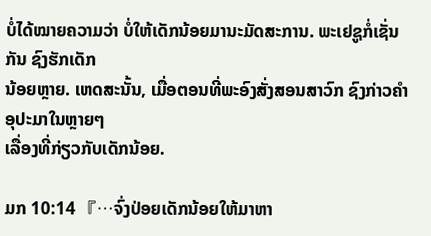ບໍ່ໄດ້ໝາຍຄວາມວ່າ ບໍ່ໃຫ້ເດັກນ້ອຍມານະມັດສະການ. ພະເຢຊູກໍ່ເຊັ່ນກັນ ຊົງຮັກເດັກ
ນ້ອຍຫຼາຍ. ເຫດສະນັ້ນ, ເມື່ອຕອນທີ່ພະອົງສັ່ງສອນສາວົກ ຊົງກ່າວຄຳອຸປະມາໃນຫຼາຍໆ
ເລື່ອງທີ່ກ່ຽວກັບເດັກນ້ອຍ.

ມກ 10:14 『…ຈົ່ງປ່ອຍເດັກນ້ອຍໃຫ້ມາຫາ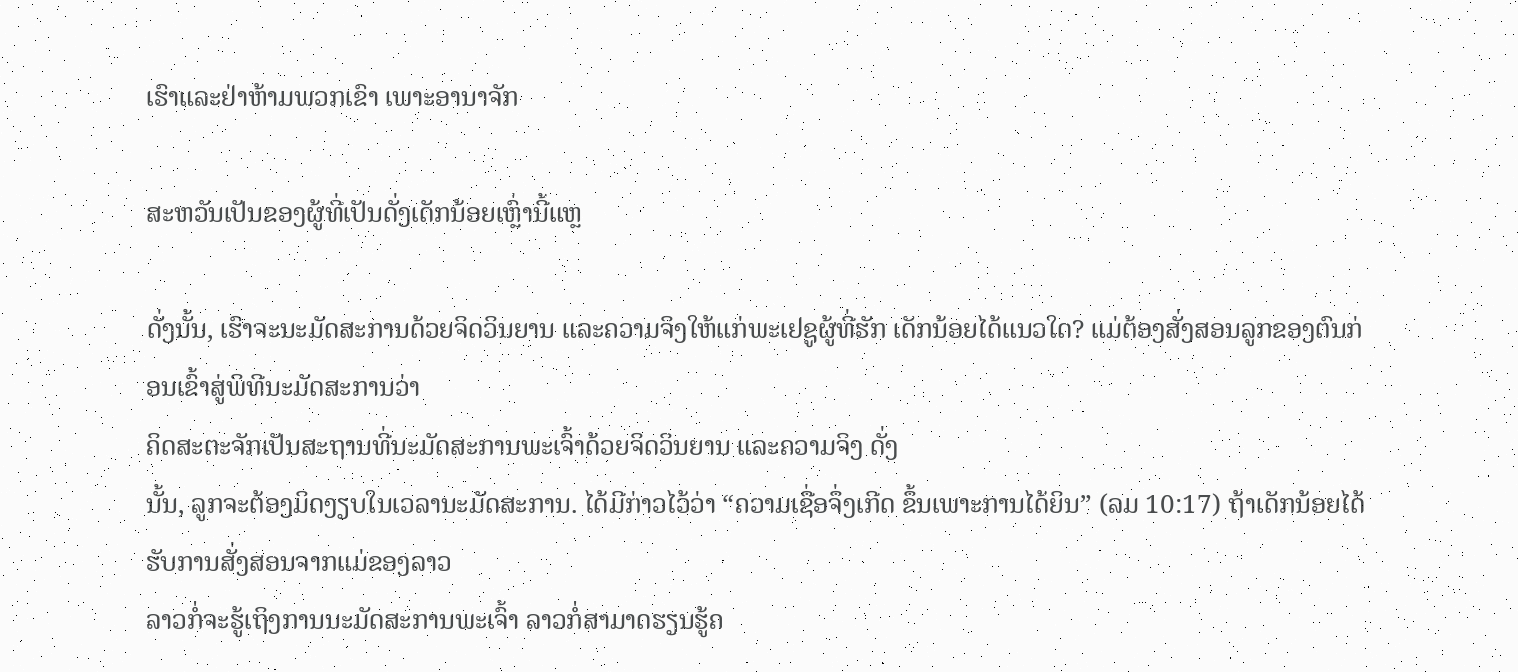ເຮົາແລະຢ່າຫ້າມພວກເຂົາ ເພາະອານາຈັກ

ສະຫວັນເປັນຂອງຜູ້ທີ່ເປັນດັ່ງເດັກນ້ອຍເຫຼົ່ານີ້ແຫຼ

ດັ່ງນັ້ນ, ເຮົາຈະນະມັດສະການດ້ວຍຈິດວິນຍານ ແລະຄວາມຈິງໃຫ້ແກ່ພະເຢຊູຜູ້ທີ່ຮັກ ເດັກນ້ອຍໄດ້ແນວໃດ? ແມ່ຕ້ອງສັ່ງສອນລູກຂອງຕົນກ່ອນເຂົ້າສູ່ພິທີນະມັດສະການວ່າ
ຄິດສະຕະຈັກເປັນສະຖານທີ່ນະມັດສະການພະເຈົ້າດ້ວຍຈິດວິນຍານ ແລະຄວາມຈິງ ດັ່ງ
ນັ້ນ, ລູກຈະຕ້ອງມິດງຽບໃນເວລານະມັດສະການ. ໄດ້ມີກ່າວໄວ້ວ່າ “ຄວາມເຊື່ອຈຶ່ງເກີດ ຂຶ້ນເພາະການໄດ້ຍິນ” (ລມ 10:17) ຖ້າເດັກນ້ອຍໄດ້ຮັບການສັ່ງສອນຈາກແມ່ຂອງລາວ
ລາວກໍ່ຈະຮູ້ເຖິງການນະມັດສະການພະເຈົ້າ ລາວກໍ່ສາມາດຮຽນຮູ້ຄ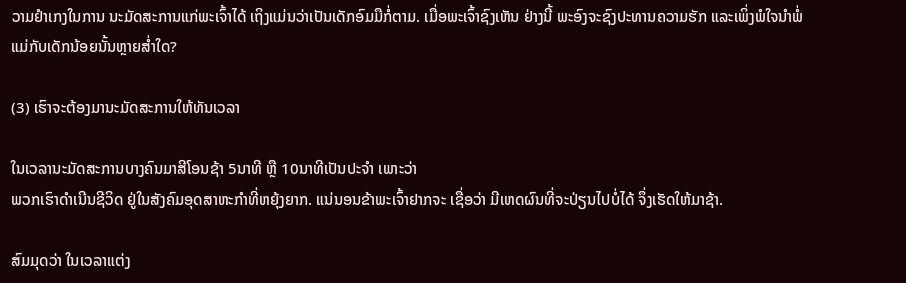ວາມຢຳເກງໃນການ ນະມັດສະການແກ່ພະເຈົ້າໄດ້ ເຖິງແມ່ນວ່າເປັນເດັກອົມມືກໍ່ຕາມ. ເມື່ອພະເຈົ້າຊົງເຫັນ ຢ່າງນີ້ ພະອົງຈະຊົງປະທານຄວາມຮັກ ແລະເພິ່ງພໍໃຈນຳພໍ່ແມ່ກັບເດັກນ້ອຍນັ້ນຫຼາຍສໍ່າໃດ?

(3) ເຮົາຈະຕ້ອງມານະມັດສະການໃຫ້ທັນເວລາ

ໃນເວລານະມັດສະການບາງຄົນມາສີໂອນຊ້າ 5ນາທີ ຫຼື 10ນາທີເປັນປະຈຳ ເພາະວ່າ
ພວກເຮົາດຳເນີນຊີວິດ ຢູ່ໃນສັງຄົມອຸດສາຫະກໍາທີ່ຫຍຸ້ງຍາກ. ແນ່ນອນຂ້າພະເຈົ້າຢາກຈະ ເຊື່ອວ່າ ມີເຫດຜົນທີ່ຈະປ່ຽນໄປບໍ່ໄດ້ ຈຶ່ງເຮັດໃຫ້ມາຊ້າ.

ສົມມຸດວ່າ ໃນເວລາແຕ່ງ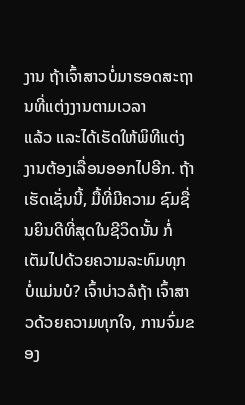ງານ ຖ້າເຈົ້າສາວບໍ່ມາຮອດສະຖານທີ່ແຕ່ງງານຕາມເວລາ
ແລ້ວ ແລະໄດ້ເຮັດໃຫ້ພິທີແຕ່ງງານຕ້ອງເລື່ອນອອກໄປອີກ. ຖ້າເຮັດເຊັ່ນນີ້, ມື້ທີ່ມີຄວາມ ຊົມຊື່ນຍິນດີທີ່ສຸດໃນຊີວິດນັ້ນ ກໍ່ເຕັມໄປດ້ວຍຄວາມລະທົມທຸກ ບໍ່ແມ່ນບໍ? ເຈົ້າບ່າວລໍຖ້າ ເຈົ້າສາວດ້ວຍຄວາມທຸກໃຈ, ການຈົ່ມຂອງ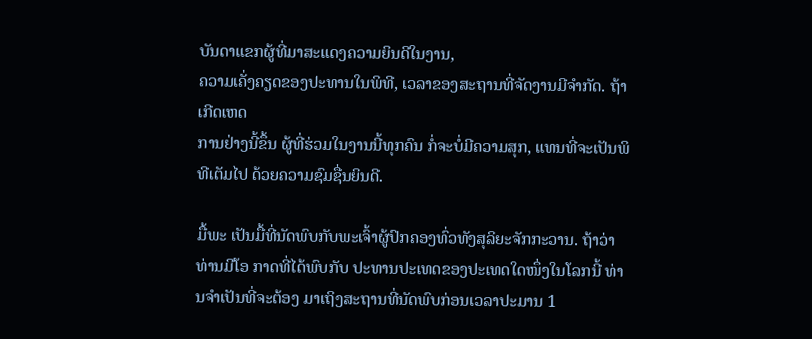ບັນດາແຂກຜູ້ທີ່ມາສະແດງຄວາມຍິນດີໃນງານ,
ຄວາມເຄັ່ງຄຽດຂອງປະທານໃນພິທີ, ເວລາຂອງສະຖານທີ່ຈັດງານມີຈຳກັດ. ຖ້າເກີດເຫດ
ການຢ່າງນີ້ຂຶ້ນ ຜູ້ທີ່ຮ່ວມໃນງານນີ້ທຸກຄົນ ກໍ່ຈະບໍ່ມີຄວາມສຸກ, ແທນທີ່ຈະເປັນພິທີເຕັມໄປ ດ້ວຍຄວາມຊົມຊື່ນຍິນດີ.

ມື້ພະ ເປັນມື້ທີ່ນັດພົບກັບພະເຈົ້າຜູ້ປົກຄອງທົ່ວທັງສຸລິຍະຈັກກະວານ. ຖ້າວ່າທ່ານມີໂອ ກາດທີ່ໄດ້ພົບກັບ ປະທານປະເທດຂອງປະເທດໃດໜຶ່ງໃນໂລກນີ້ ທ່ານຈຳເປັນທີ່ຈະຕ້ອງ ມາເຖິງສະຖານທີ່ນັດພົບກ່ອນເວລາປະມານ 1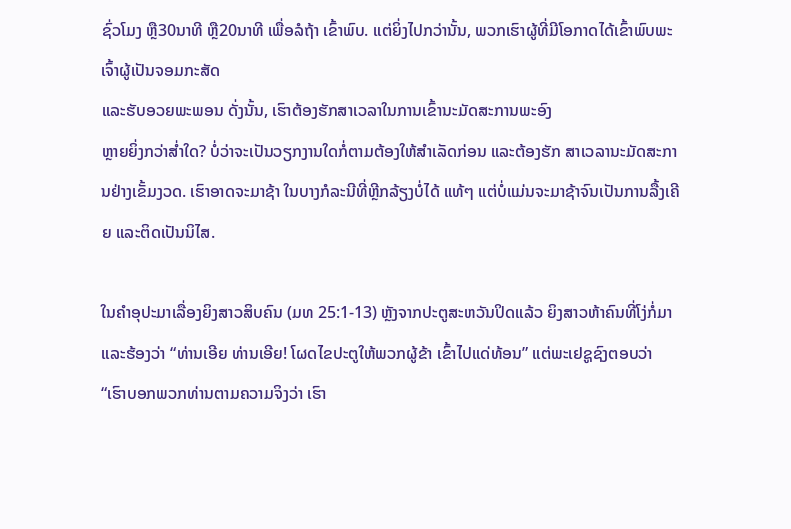ຊົ່ວໂມງ ຫຼື30ນາທີ ຫຼື20ນາທີ ເພື່ອລໍຖ້າ ເຂົ້າພົບ. ແຕ່ຍິ່ງໄປກວ່ານັ້ນ, ພວກເຮົາຜູ້ທີ່ມີໂອກາດໄດ້ເຂົ້າພົບພະເຈົ້າຜູ້ເປັນຈອມກະສັດ
ແລະຮັບອວຍພະພອນ ດັ່ງນັ້ນ, ເຮົາຕ້ອງຮັກສາເວລາໃນການເຂົ້ານະມັດສະການພະອົງ
ຫຼາຍຍິ່ງກວ່າສໍ່າໃດ? ບໍ່ວ່າຈະເປັນວຽກງານໃດກໍ່ຕາມຕ້ອງໃຫ້ສຳເລັດກ່ອນ ແລະຕ້ອງຮັກ ສາເວລານະມັດສະການຢ່າງເຂັ້ມງວດ. ເຮົາອາດຈະມາຊ້າ ໃນບາງກໍລະນີທີ່ຫຼີກລ້ຽງບໍ່ໄດ້ ແທ້ໆ ແຕ່ບໍ່ແມ່ນຈະມາຊ້າຈົນເປັນການລື້ງເຄີຍ ແລະຕິດເປັນນິໄສ.

ໃນຄຳອຸປະມາເລື່ອງຍິງສາວສິບຄົນ (ມທ 25:1-13) ຫຼັງຈາກປະຕູສະຫວັນປິດແລ້ວ ຍິງສາວຫ້າຄົນທີ່ໂງ່ກໍ່ມາແລະຮ້ອງວ່າ “ທ່ານເອີຍ ທ່ານເອີຍ! ໂຜດໄຂປະຕູໃຫ້ພວກຜູ້ຂ້າ ເຂົ້າໄປແດ່ທ້ອນ” ແຕ່ພະເຢຊູຊົງຕອບວ່າ “ເຮົາບອກພວກທ່ານຕາມຄວາມຈິງວ່າ ເຮົາ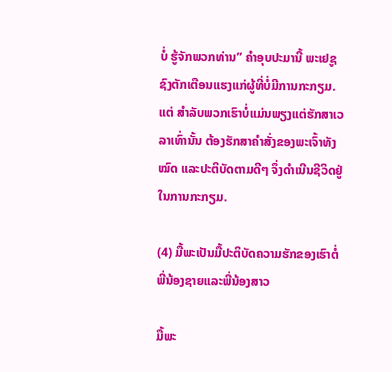ບໍ່ ຮູ້ຈັກພວກທ່ານ” ຄຳອຸບປະມານີ້ ພະເຢຊູຊົງຕັກເຕືອນແຮງແກ່ຜູ້ທີ່ບໍ່ມີການກະກຽມ. ແຕ່ ສຳລັບພວກເຮົາບໍ່ແມ່ນພຽງແຕ່ຮັກສາເວລາເທົ່ານັ້ນ ຕ້ອງຮັກສາຄຳສັ່ງຂອງພະເຈົ້າທັງໝົດ ແລະປະຕິບັດຕາມດີໆ ຈຶ່ງດຳເນີນຊີວິດຢູ່ໃນການກະກຽມ.

(4) ມື້ພະເປັນມື້ປະຕິບັດຄວາມຮັກຂອງເຮົາຕໍ່ພີ່ນ້ອງຊາຍແລະພີ່ນ້ອງສາວ

ມື້ພະ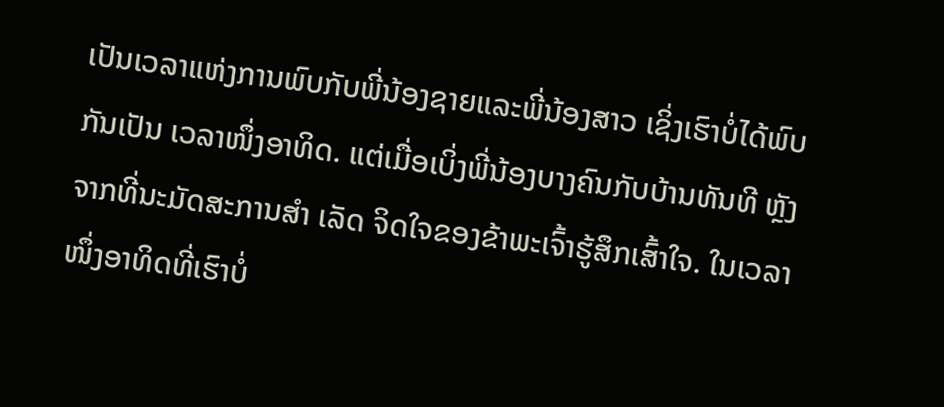ເປັນເວລາແຫ່ງການພົບກັບພີ່ນ້ອງຊາຍແລະພີ່ນ້ອງສາວ ເຊິ່ງເຮົາບໍ່ໄດ້ພົບກັນເປັນ ເວລາໜຶ່ງອາທິດ. ແຕ່ເມື່ອເບິ່ງພີ່ນ້ອງບາງຄົນກັບບ້ານທັນທີ ຫຼັງຈາກທີ່ນະມັດສະການສຳ ເລັດ ຈິດໃຈຂອງຂ້າພະເຈົ້າຮູ້ສຶກເສົ້າໃຈ. ໃນເວລາໜຶ່ງອາທິດທີ່ເຮົາບໍ່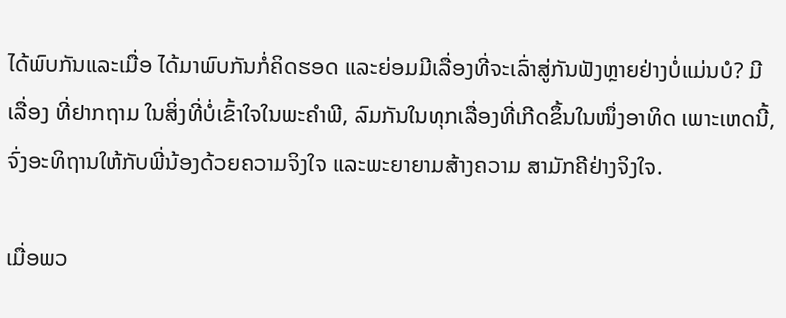ໄດ້ພົບກັນແລະເມື່ອ ໄດ້ມາພົບກັນກໍ່ຄິດຮອດ ແລະຍ່ອມມີເລື່ອງທີ່ຈະເລົ່າສູ່ກັນຟັງຫຼາຍຢ່າງບໍ່ແມ່ນບໍ? ມີເລື່ອງ ທີ່ຢາກຖາມ ໃນສິ່ງທີ່ບໍ່ເຂົ້າໃຈໃນພະຄຳພີ, ລົມກັນໃນທຸກເລື່ອງທີ່ເກີດຂຶ້ນໃນໜຶ່ງອາທິດ ເພາະເຫດນີ້, ຈົ່ງອະທິຖານໃຫ້ກັບພີ່ນ້ອງດ້ວຍຄວາມຈິງໃຈ ແລະພະຍາຍາມສ້າງຄວາມ ສາມັກຄີຢ່າງຈິງໃຈ.

ເມື່ອພວ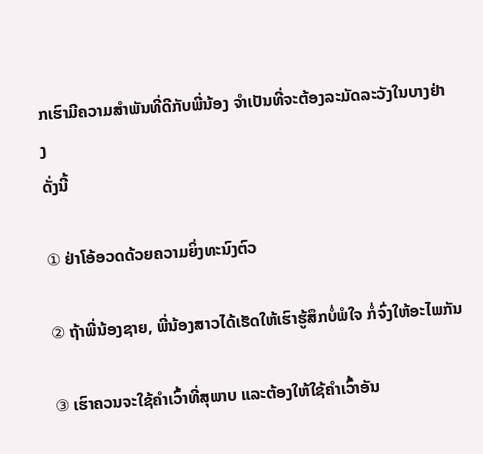ກເຮົາມີຄວາມສຳພັນທີ່ດີກັບພີ່ນ້ອງ ຈຳເປັນທີ່ຈະຕ້ອງລະມັດລະວັງໃນບາງຢ່າງ
ດັ່ງນີ້

① ຢ່າໂອ້ອວດດ້ວຍຄວາມຍິ່ງທະນົງຕົວ

② ຖ້າພີ່ນ້ອງຊາຍ, ພີ່ນ້ອງສາວໄດ້ເຮັດໃຫ້ເຮົາຮູ້ສຶກບໍ່ພໍໃຈ ກໍ່ຈົ່ງໃຫ້ອະໄພກັນ

③ ເຮົາຄວນຈະໃຊ້ຄຳເວົ້າທີ່ສຸພາບ ແລະຕ້ອງໃຫ້ໃຊ້ຄຳເວົ້າອັນ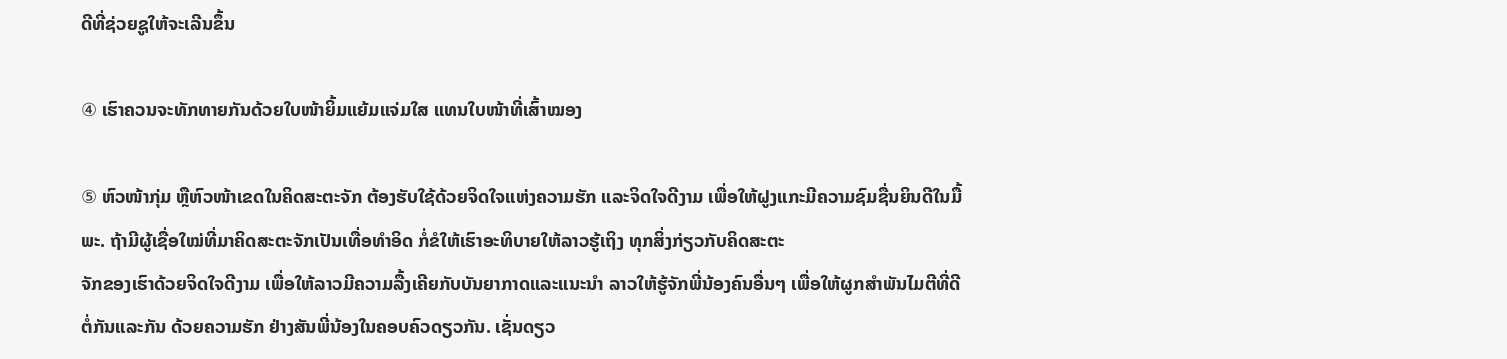ດີທີ່ຊ່ວຍຊູໃຫ້ຈະເລີນຂຶ້ນ

④ ເຮົາຄວນຈະທັກທາຍກັນດ້ວຍໃບໜ້າຍິ້ມແຍ້ມແຈ່ມໃສ ແທນໃບໜ້າທີ່ເສົ້າໝອງ

⑤ ຫົວໜ້າກຸ່ມ ຫຼືຫົວໜ້າເຂດໃນຄິດສະຕະຈັກ ຕ້ອງຮັບໃຊ້ດ້ວຍຈິດໃຈແຫ່ງຄວາມຮັກ ແລະຈິດໃຈດີງາມ ເພື່ອໃຫ້ຝູງແກະມີຄວາມຊົມຊື່ນຍິນດີໃນມື້ພະ. ຖ້າມີຜູ້ເຊື່ອໃໝ່ທີ່ມາຄິດສະຕະຈັກເປັນເທື່ອທຳອິດ ກໍ່ຂໍໃຫ້ເຮົາອະທິບາຍໃຫ້ລາວຮູ້ເຖິງ ທຸກສິ່ງກ່ຽວກັບຄິດສະຕະ
ຈັກຂອງເຮົາດ້ວຍຈິດໃຈດີງາມ ເພື່ອໃຫ້ລາວມີຄວາມລື້ງເຄີຍກັບບັນຍາກາດແລະແນະນຳ ລາວໃຫ້ຮູ້ຈັກພີ່ນ້ອງຄົນອື່ນໆ ເພື່ອໃຫ້ຜູກສຳພັນໄມຕີທີ່ດີຕໍ່ກັນແລະກັນ ດ້ວຍຄວາມຮັກ ຢ່າງສັນພີ່ນ້ອງໃນຄອບຄົວດຽວກັນ. ເຊັ່ນດຽວ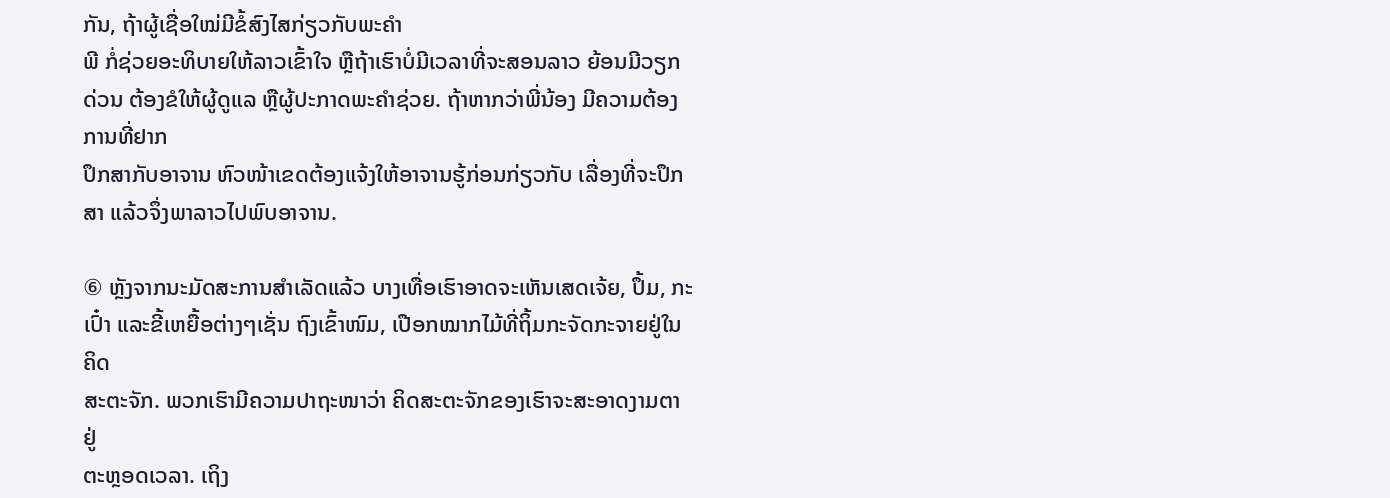ກັນ, ຖ້າຜູ້ເຊື່ອໃໝ່ມີຂໍ້ສົງໄສກ່ຽວກັບພະຄຳ
ພີ ກໍ່ຊ່ວຍອະທິບາຍໃຫ້ລາວເຂົ້າໃຈ ຫຼືຖ້າເຮົາບໍ່ມີເວລາທີ່ຈະສອນລາວ ຍ້ອນມີວຽກດ່ວນ ຕ້ອງຂໍໃຫ້ຜູ້ດູແລ ຫຼືຜູ້ປະກາດພະຄຳຊ່ວຍ. ຖ້າຫາກວ່າພີ່ນ້ອງ ມີຄວາມຕ້ອງການທີ່ຢາກ
ປຶກສາກັບອາຈານ ຫົວໜ້າເຂດຕ້ອງແຈ້ງໃຫ້ອາຈານຮູ້ກ່ອນກ່ຽວກັບ ເລື່ອງທີ່ຈະປຶກສາ ແລ້ວຈຶ່ງພາລາວໄປພົບອາຈານ.

⑥ ຫຼັງຈາກນະມັດສະການສໍາເລັດແລ້ວ ບາງເທື່ອເຮົາອາດຈະເຫັນເສດເຈ້ຍ, ປຶ້ມ, ກະ
ເປົ໋າ ແລະຂີ້ເຫຍື້ອຕ່າງໆເຊັ່ນ ຖົງເຂົ້າໜົມ, ເປືອກໝາກໄມ້ທີ່ຖິ້ມກະຈັດກະຈາຍຢູ່ໃນຄິດ
ສະຕະຈັກ. ພວກເຮົາມີຄວາມປາຖະໜາວ່າ ຄິດສະຕະຈັກຂອງເຮົາຈະສະອາດງາມຕາຢູ່
ຕະຫຼອດເວລາ. ເຖິງ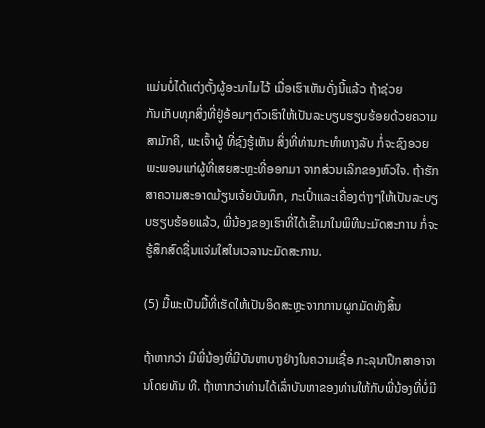ແມ່ນບໍ່ໄດ້ແຕ່ງຕັ້ງຜູ້ອະນາໄມໄວ້ ເມື່ອເຮົາເຫັນດັ່ງນີ້ແລ້ວ ຖ້າຊ່ວຍ
ກັນເກັບທຸກສິ່ງທີ່ຢູ່ອ້ອມໆຕົວເຮົາໃຫ້ເປັນລະບຽບຮຽບຮ້ອຍດ້ວຍຄວາມສາມັກຄີ, ພະເຈົ້າຜູ້ ທີ່ຊົງຮູ້ເຫັນ ສິ່ງທີ່ທ່ານກະທຳທາງລັບ ກໍ່ຈະຊົງອວຍພະພອນແກ່ຜູ້ທີ່ເສຍສະຫຼະທີ່ອອກມາ ຈາກສ່ວນເລິກຂອງຫົວໃຈ. ຖ້າຮັກສາຄວາມສະອາດມ້ຽນເຈ້ຍບັນທຶກ, ກະເປົ໋າແລະເຄື່ອງຕ່າງໆໃຫ້ເປັນລະບຽບຮຽບຮ້ອຍແລ້ວ, ພີ່ນ້ອງຂອງເຮົາທີ່ໄດ້ເຂົ້າມາໃນພິທີນະມັດສະການ ກໍ່ຈະຮູ້ສຶກສົດຊື່ນແຈ່ມໃສໃນເວລານະມັດສະການ.

(5) ມື້ພະເປັນມື້ທີ່ເຮັດໃຫ້ເປັນອິດສະຫຼະຈາກການຜູກມັດທັງສິ້ນ

ຖ້າຫາກວ່າ ມີພີ່ນ້ອງທີ່ມີບັນຫາບາງຢ່າງໃນຄວາມເຊື່ອ ກະລຸນາປຶກສາອາຈານໂດຍທັນ ທີ. ຖ້າຫາກວ່າທ່ານໄດ້ເລົ່າບັນຫາຂອງທ່ານໃຫ້ກັບພີ່ນ້ອງທີ່ບໍ່ມີ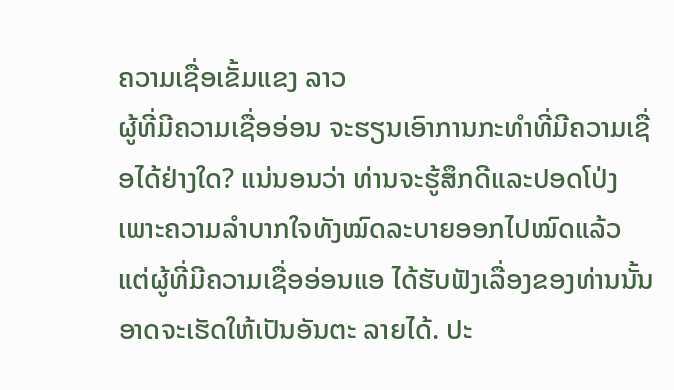ຄວາມເຊື່ອເຂັ້ມແຂງ ລາວ
ຜູ້ທີ່ມີຄວາມເຊື່ອອ່ອນ ຈະຮຽນເອົາການກະທຳທີ່ມີຄວາມເຊື່ອໄດ້ຢ່າງໃດ? ແນ່ນອນວ່າ ທ່ານຈະຮູ້ສຶກດີແລະປອດໂປ່ງ ເພາະຄວາມລຳບາກໃຈທັງໝົດລະບາຍອອກໄປໝົດແລ້ວ
ແຕ່ຜູ້ທີ່ມີຄວາມເຊື່ອອ່ອນແອ ໄດ້ຮັບຟັງເລື່ອງຂອງທ່ານນັ້ນ ອາດຈະເຮັດໃຫ້ເປັນອັນຕະ ລາຍໄດ້. ປະ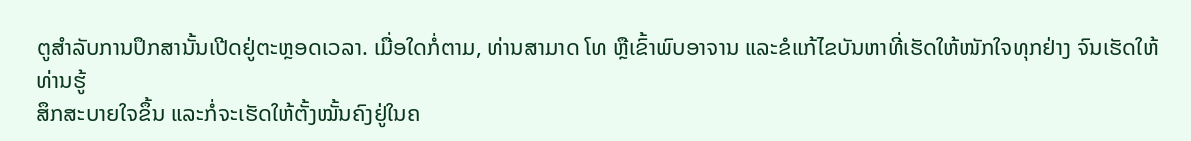ຕູສຳລັບການປຶກສານັ້ນເປີດຢູ່ຕະຫຼອດເວລາ. ເມື່ອໃດກໍ່ຕາມ, ທ່ານສາມາດ ໂທ ຫຼືເຂົ້າພົບອາຈານ ແລະຂໍແກ້ໄຂບັນຫາທີ່ເຮັດໃຫ້ໜັກໃຈທຸກຢ່າງ ຈົນເຮັດໃຫ້ທ່ານຮູ້
ສຶກສະບາຍໃຈຂຶ້ນ ແລະກໍ່ຈະເຮັດໃຫ້ຕັ້ງໝັ້ນຄົງຢູ່ໃນຄ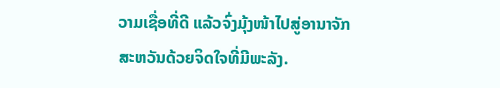ວາມເຊື່ອທີ່ດີ ແລ້ວຈົ່ງມຸ້ງໜ້າໄປສູ່ອານາຈັກສະຫວັນດ້ວຍຈິດໃຈທີ່ມີພະລັງ.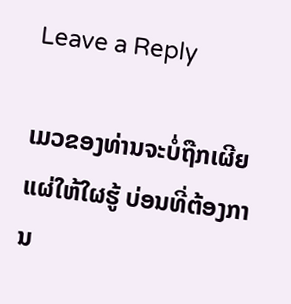Leave a Reply

ເມວຂອງທ່ານຈະບໍ່ຖືກເຜີຍແຜ່ໃຫ້ໃຜຮູ້ ບ່ອນທີ່ຕ້ອງການ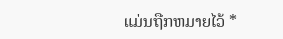ແມ່ນຖືກຫມາຍໄວ້ *